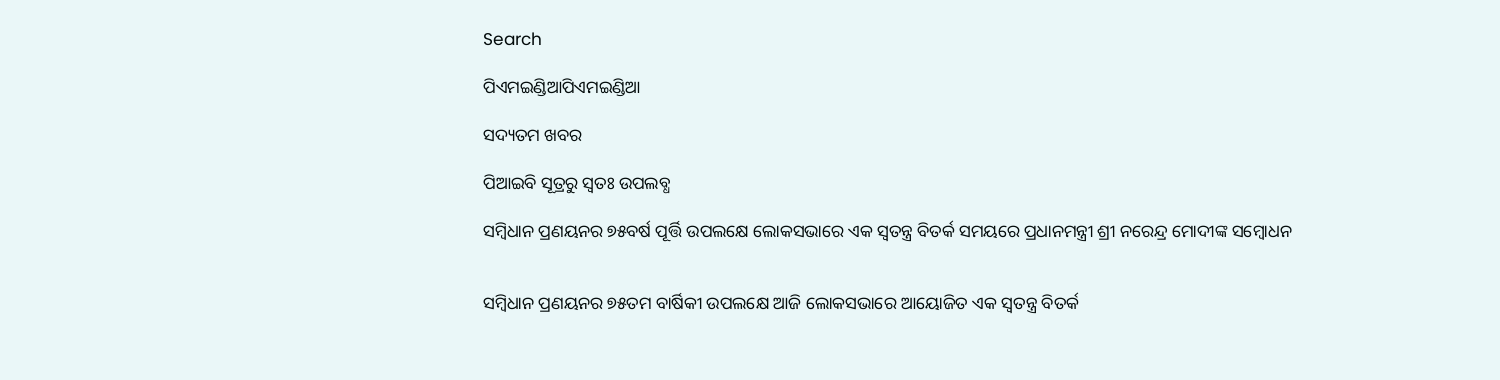Search

ପିଏମଇଣ୍ଡିଆପିଏମଇଣ୍ଡିଆ

ସଦ୍ୟତମ ଖବର

ପିଆଇବି ସୂତ୍ରରୁ ସ୍ବତଃ ଉପଲବ୍ଧ

ସମ୍ବିଧାନ ପ୍ରଣୟନର ୭୫ବର୍ଷ ପୂର୍ତ୍ତି ଉପଲକ୍ଷେ ଲୋକସଭାରେ ଏକ ସ୍ୱତନ୍ତ୍ର ବିତର୍କ ସମୟରେ ପ୍ରଧାନମନ୍ତ୍ରୀ ଶ୍ରୀ ନରେନ୍ଦ୍ର ମୋଦୀଙ୍କ ସମ୍ବୋଧନ


ସମ୍ବିଧାନ ପ୍ରଣୟନର ୭୫ତମ ବାର୍ଷିକୀ ଉପଲକ୍ଷେ ଆଜି ଲୋକସଭାରେ ଆୟୋଜିତ ଏକ ସ୍ବତନ୍ତ୍ର ବିତର୍କ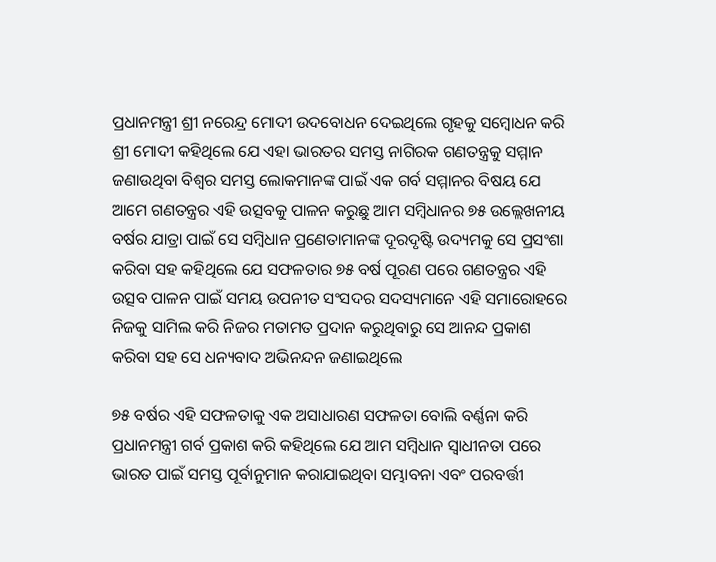ପ୍ରଧାନମନ୍ତ୍ରୀ ଶ୍ରୀ ନରେନ୍ଦ୍ର ମୋଦୀ ଉଦବୋଧନ ଦେଇଥିଲେ ଗୃହକୁ ସମ୍ବୋଧନ କରି ଶ୍ରୀ ମୋଦୀ କହିଥିଲେ ଯେ ଏହା ଭାରତର ସମସ୍ତ ନାଗିରକ ଗଣତନ୍ତ୍ରକୁ ସମ୍ମାନ ଜଣାଉଥିବା ବିଶ୍ବର ସମସ୍ତ ଲୋକମାନଙ୍କ ପାଇଁ ଏକ ଗର୍ବ ସମ୍ମାନର ବିଷୟ ଯେ ଆମେ ଗଣତନ୍ତ୍ରର ଏହି ଉତ୍ସବକୁ ପାଳନ କରୁଛୁ ଆମ ସମ୍ବିଧାନର ୭୫ ଉଲ୍ଲେଖନୀୟ ବର୍ଷର ଯାତ୍ରା ପାଇଁ ସେ ସମ୍ବିଧାନ ପ୍ରଣେତାମାନଙ୍କ ଦୂରଦୃଷ୍ଟି ଉଦ୍ୟମକୁ ସେ ପ୍ରସଂଶା କରିବା ସହ କହିଥିଲେ ଯେ ସଫଳତାର ୭୫ ବର୍ଷ ପୂରଣ ପରେ ଗଣତନ୍ତ୍ରର ଏହି ଉତ୍ସବ ପାଳନ ପାଇଁ ସମୟ ଉପନୀତ ସଂସଦର ସଦସ୍ୟମାନେ ଏହି ସମାରୋହରେ ନିଜକୁ ସାମିଲ କରି ନିଜର ମତାମତ ପ୍ରଦାନ କରୁଥିବାରୁ ସେ ଆନନ୍ଦ ପ୍ରକାଶ କରିବା ସହ ସେ ଧନ୍ୟବାଦ ଅଭିନନ୍ଦନ ଜଣାଇଥିଲେ

୭୫ ବର୍ଷର ଏହି ସଫଳତାକୁ ଏକ ଅସାଧାରଣ ସଫଳତା ବୋଲି ବର୍ଣ୍ଣନା କରି ପ୍ରଧାନମନ୍ତ୍ରୀ ଗର୍ବ ପ୍ରକାଶ କରି କହିଥିଲେ ଯେ ଆମ ସମ୍ବିଧାନ ସ୍ୱାଧୀନତା ପରେ ଭାରତ ପାଇଁ ସମସ୍ତ ପୂର୍ବାନୁମାନ କରାଯାଇଥିବା ସମ୍ଭାବନା ଏବଂ ପରବର୍ତ୍ତୀ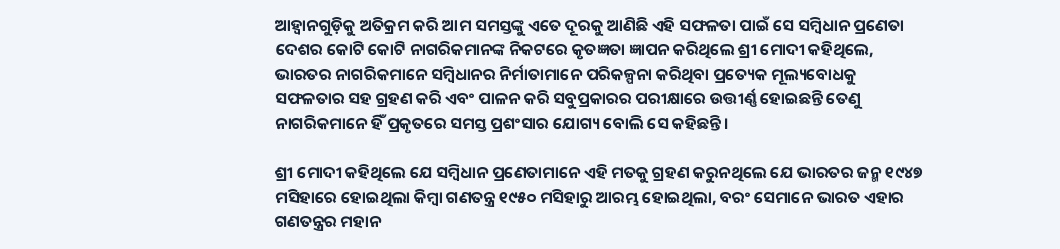ଆହ୍ୱାନଗୁଡ଼ିକୁ ଅତିକ୍ରମ କରି ଆମ ସମସ୍ତଙ୍କୁ ଏତେ ଦୂରକୁ ଆଣିଛି ଏହି ସଫଳତା ପାଇଁ ସେ ସମ୍ବିଧାନ ପ୍ରଣେତା ଦେଶର କୋଟି କୋଟି ନାଗରିକମାନଙ୍କ ନିକଟରେ କୃତଜ୍ଞତା ଜ୍ଞାପନ କରିଥିଲେ ଶ୍ରୀ ମୋଦୀ କହିଥିଲେ, ଭାରତର ନାଗରିକମାନେ ସମ୍ବିଧାନର ନିର୍ମାତାମାନେ ପରିକଳ୍ପନା କରିଥିବା ପ୍ରତ୍ୟେକ ମୂଲ୍ୟବୋଧକୁ ସଫଳତାର ସହ ଗ୍ରହଣ କରି ଏବଂ ପାଳନ କରି ସବୁପ୍ରକାରର ପରୀକ୍ଷାରେ ଉତ୍ତୀର୍ଣ୍ଣ ହୋଇଛନ୍ତି ତେଣୁ ନାଗରିକମାନେ ହିଁ ପ୍ରକୃତରେ ସମସ୍ତ ପ୍ରଶଂସାର ଯୋଗ୍ୟ ବୋଲି ସେ କହିଛନ୍ତି।

ଶ୍ରୀ ମୋଦୀ କହିଥିଲେ ଯେ ସମ୍ବିଧାନ ପ୍ରଣେତାମାନେ ଏହି ମତକୁ ଗ୍ରହଣ କରୁନଥିଲେ ଯେ ଭାରତର ଜନ୍ମ ୧୯୪୭ ମସିହାରେ ହୋଇଥିଲା କିମ୍ବା ଗଣତନ୍ତ୍ର ୧୯୫୦ ମସିହାରୁ ଆରମ୍ଭ ହୋଇଥିଲା, ବରଂ ସେମାନେ ଭାରତ ଏହାର ଗଣତନ୍ତ୍ରର ମହାନ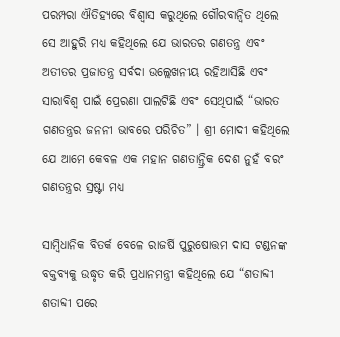ପରମ୍ପରା ଐତିହ୍ୟରେ ବିଶ୍ବାସ କରୁଥିଲେ ଗୌରବାନ୍ବିତ ଥିଲେ ସେ ଆହୁରି ମଧ୍ୟ କହିଥିଲେ ଯେ ଭାରତର ଗଣତନ୍ତ୍ର ଏବଂ ଅତୀତର ପ୍ରଜାତନ୍ତ୍ର ସର୍ବଦା ଉଲ୍ଲେଖନୀୟ ରହିଆସିଛି ଏବଂ ସାରାବିଶ୍ୱ ପାଇଁ ପ୍ରେରଣା ପାଲଟିଛି ଏବଂ ସେଥିପାଇଁ “ଭାରତ ଗଣତନ୍ତ୍ରର ଜନନୀ ଭାବରେ ପରିଚିତ” । ଶ୍ରୀ ମୋଦୀ କହିଥିଲେ ଯେ ଆମେ କେବଳ ଏକ ମହାନ ଗଣତାନ୍ତ୍ରିକ ଦେଶ ନୁହଁ ବରଂ ଗଣତନ୍ତ୍ରର ସ୍ରଷ୍ଟା ମଧ୍ୟ

ସାମ୍ବିଧାନିକ ବିତର୍କ ବେଳେ ରାଜର୍ଷି ପୁରୁଷୋତ୍ତମ ଦାସ ଟଣ୍ଡନଙ୍କ ବକ୍ତବ୍ୟକୁ ଉଦ୍ଧୃତ କରି ପ୍ରଧାନମନ୍ତ୍ରୀ କହିଥିଲେ ଯେ “ଶତାବ୍ଦୀ ଶତାବ୍ଦୀ ପରେ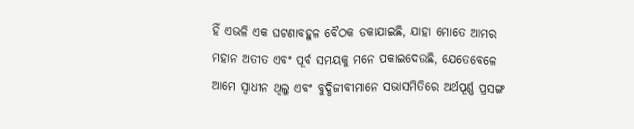ହିଁ ଏଭଳି ଏକ ଘଟଣାବହୁଳ ବୈଠକ ଡକାଯାଇଛି, ଯାହା ମୋତେ ଆମର ମହାନ ଅତୀତ ଏବଂ ପୂର୍ବ ସମୟକୁ ମନେ ପକାଇଦେଉଛି, ଯେତେବେଳେ ଆମେ ସ୍ୱାଧୀନ ଥିଲୁ ଏବଂ ବୁଦ୍ଧିଜୀବୀମାନେ ସଭାସମିତିରେ ଅର୍ଥପୂର୍ଣ୍ଣ ପ୍ରସଙ୍ଗ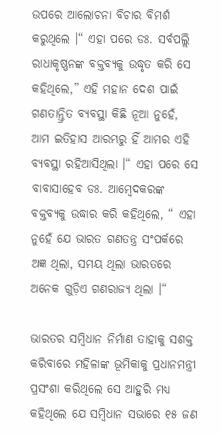ଉପରେ ଆଲୋଚନା ବିଚାର ବିମର୍ଶ କରୁଥିଲେ ।“ ଏହା ପରେ ଡଃ. ସର୍ବପଲ୍ଲି ରାଧାକୃଷ୍ଣନଙ୍କ ବକ୍ତବ୍ୟକୁ ଉଦ୍ଧୃତ କରି ସେ କହିଥିଲେ,” ଏହି ମହାନ ଦେଶ ପାଇଁ ଗଣତାନ୍ତ୍ରିତ ବ୍ୟବସ୍ଥା କିଛି ନୂଆ ନୁହେଁ, ଆମ ଇତିହାସ ଆରମ୍ଭରୁ ହିଁ ଆମର ଏହି ବ୍ୟବସ୍ଥା ରହିଆସିଥିଲା ।“ ଏହା ପରେ ସେ ବାବାସାହେବ ଡଃ. ଆମ୍ବେଦକରଙ୍କ ବକ୍ତବ୍ୟକୁ ଉଦ୍ଧାର କରି କହିଥିଲେ, “ ଏହା ନୁହେଁ ଯେ ଭାରତ ଗଣତନ୍ତ୍ର ସଂପର୍କରେ ଅଜ୍ଞ ଥିଲା, ସମୟ ଥିଲା ଭାରତରେ ଅନେକ ଗୁଡ଼ିଏ ଗଣରାଜ୍ୟ ଥିଲା ।“

ଭାରତର ସମ୍ବିଧାନ ନିର୍ମାଣ ତାହାକୁ ସଶକ୍ତ କରିବାରେ ମହିଳାଙ୍କ ଭୂମିକାକୁ ପ୍ରଧାନମନ୍ତ୍ରୀ ପ୍ରସଂଶା କରିଥିଲେ ସେ ଆହୁରି ମଧ୍ୟ କହିଥିଲେ ଯେ ସମ୍ବିଧାନ ସଭାରେ ୧୫ ଜଣ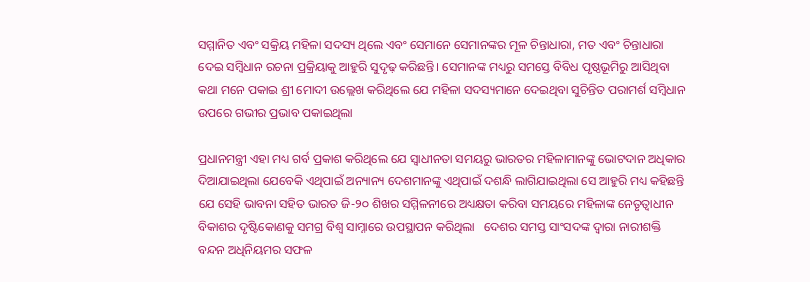ସମ୍ମାନିତ ଏବଂ ସକ୍ରିୟ ମହିଳା ସଦସ୍ୟ ଥିଲେ ଏବଂ ସେମାନେ ସେମାନଙ୍କର ମୂଳ ଚିନ୍ତାଧାରା, ମତ ଏବଂ ଚିନ୍ତାଧାରା ଦେଇ ସମ୍ବିଧାନ ରଚନା ପ୍ରକ୍ରିୟାକୁ ଆହୁରି ସୁଦୃଢ଼ କରିଛନ୍ତି। ସେମାନଙ୍କ ମଧ୍ୟରୁ ସମସ୍ତେ ବିବିଧ ପୃଷ୍ଠଭୂମିରୁ ଆସିଥିବା କଥା ମନେ ପକାଇ ଶ୍ରୀ ମୋଦୀ ଉଲ୍ଲେଖ କରିଥିଲେ ଯେ ମହିଳା ସଦସ୍ୟମାନେ ଦେଇଥିବା ସୁଚିନ୍ତିତ ପରାମର୍ଶ ସମ୍ବିଧାନ ଉପରେ ଗଭୀର ପ୍ରଭାବ ପକାଇଥିଲା

ପ୍ରଧାନମନ୍ତ୍ରୀ ଏହା ମଧ୍ୟ ଗର୍ବ ପ୍ରକାଶ କରିଥିଲେ ଯେ ସ୍ୱାଧୀନତା ସମୟରୁ ଭାରତର ମହିଳାମାନଙ୍କୁ ଭୋଟଦାନ ଅଧିକାର ଦିଆଯାଇଥିଲା ଯେବେକି ଏଥିପାଇଁ ଅନ୍ୟାନ୍ୟ ଦେଶମାନଙ୍କୁ ଏଥିପାଇଁ ଦଶନ୍ଧି ଲାଗିଯାଇଥିଲା ସେ ଆହୁରି ମଧ୍ୟ କହିଛନ୍ତି ଯେ ସେହି ଭାବନା ସହିତ ଭାରତ ଜି-୨୦ ଶିଖର ସମ୍ମିଳନୀରେ ଅଧ୍ୟକ୍ଷତା କରିବା ସମୟରେ ମହିଳାଙ୍କ ନେତୃତ୍ବାଧୀନ ବିକାଶର ଦୃଷ୍ଟିକୋଣକୁ ସମଗ୍ର ବିଶ୍ୱ ସାମ୍ନାରେ ଉପସ୍ଥାପନ କରିଥିଲା   ଦେଶର ସମସ୍ତ ସାଂସଦଙ୍କ ଦ୍ୱାରା ନାରୀଶକ୍ତି ବନ୍ଦନ ଅଧିନିୟମର ସଫଳ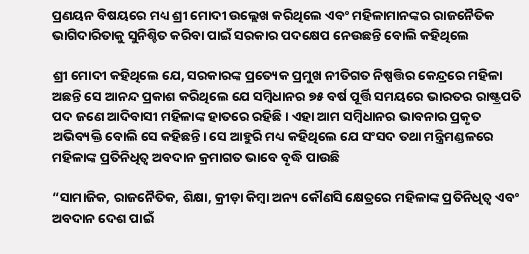ପ୍ରଣୟନ ବିଷୟରେ ମଧ୍ୟ ଶ୍ରୀ ମୋଦୀ ଉଲ୍ଲେଖ କରିଥିଲେ ଏବଂ ମହିଳାମାନଙ୍କର ରାଜନୈତିକ ଭାଗିଦାରିତାକୁ ସୁନିଶ୍ଚିତ କରିବା ପାଇଁ ସରକାର ପଦକ୍ଷେପ ନେଉଛନ୍ତି ବୋଲି କହିଥିଲେ

ଶ୍ରୀ ମୋଦୀ କହିଥିଲେ ଯେ, ସରକାରଙ୍କ ପ୍ରତ୍ୟେକ ପ୍ରମୁଖ ନୀତିଗତ ନିଷ୍ପତ୍ତିର କେନ୍ଦ୍ରରେ ମହିଳା ଅଛନ୍ତି ସେ ଆନନ୍ଦ ପ୍ରକାଶ କରିଥିଲେ ଯେ ସମ୍ବିଧାନର ୭୫ ବର୍ଷ ପୂର୍ତ୍ତି ସମୟରେ ଭାରତର ରାଷ୍ଟ୍ରପତି ପଦ ଜଣେ ଆଦିବାସୀ ମହିଳାଙ୍କ ହାତରେ ରହିଛି। ଏହା ଆମ ସମ୍ବିଧାନର ଭାବନାର ପ୍ରକୃତ ଅଭିବ୍ୟକ୍ତି ବୋଲି ସେ କହିଛନ୍ତି। ସେ ଆହୁରି ମଧ୍ୟ କହିଥିଲେ ଯେ ସଂସଦ ତଥା ମନ୍ତ୍ରିମଣ୍ଡଳରେ ମହିଳାଙ୍କ ପ୍ରତିନିଧିତ୍ୱ ଅବଦାନ କ୍ରମାଗତ ଭାବେ ବୃଦ୍ଧି ପାଉଛି

“ସାମାଜିକ, ରାଜନୈତିକ, ଶିକ୍ଷା, କ୍ରୀଡ଼ା କିମ୍ବା ଅନ୍ୟ କୌଣସି କ୍ଷେତ୍ରରେ ମହିଳାଙ୍କ ପ୍ରତିନିଧିତ୍ୱ ଏବଂ ଅବଦାନ ଦେଶ ପାଇଁ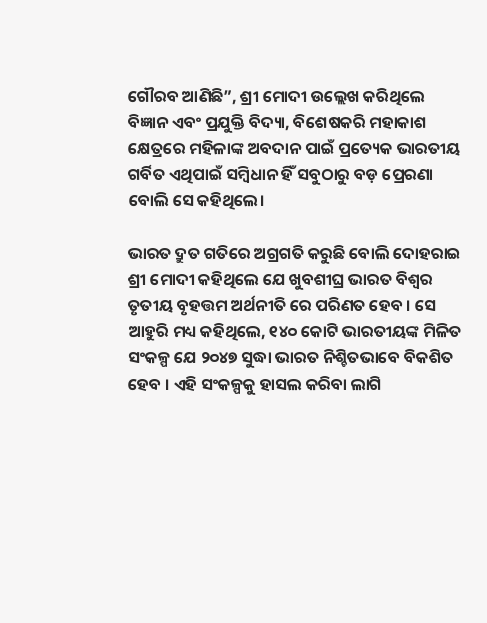ଗୌରବ ଆଣିଛି”, ଶ୍ରୀ ମୋଦୀ ଉଲ୍ଲେଖ କରିଥିଲେ ବିଜ୍ଞାନ ଏବଂ ପ୍ରଯୁକ୍ତି ବିଦ୍ୟା, ବିଶେଷକରି ମହାକାଶ କ୍ଷେତ୍ରରେ ମହିଳାଙ୍କ ଅବଦାନ ପାଇଁ ପ୍ରତ୍ୟେକ ଭାରତୀୟ ଗର୍ବିତ ଏଥିପାଇଁ ସମ୍ବିଧାନ ହିଁ ସବୁଠାରୁ ବଡ଼ ପ୍ରେରଣା ବୋଲି ସେ କହିଥିଲେ।

ଭାରତ ଦ୍ରୁତ ଗତିରେ ଅଗ୍ରଗତି କରୁଛି ବୋଲି ଦୋହରାଇ ଶ୍ରୀ ମୋଦୀ କହିଥିଲେ ଯେ ଖୁବଶୀଘ୍ର ଭାରତ ବିଶ୍ୱର ତୃତୀୟ ବୃହତ୍ତମ ଅର୍ଥନୀତି ରେ ପରିଣତ ହେବ । ସେ ଆହୁରି ମଧ୍ୟ କହିଥିଲେ, ୧୪୦ କୋଟି ଭାରତୀୟଙ୍କ ମିଳିତ ସଂକଳ୍ପ ଯେ ୨୦୪୭ ସୁଦ୍ଧା ଭାରତ ନିଶ୍ଚିତଭାବେ ବିକଶିତ ହେବ । ଏହି ସଂକଳ୍ପକୁ ହାସଲ କରିବା ଲାଗି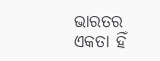ଭାରତର ଏକତା ହିଁ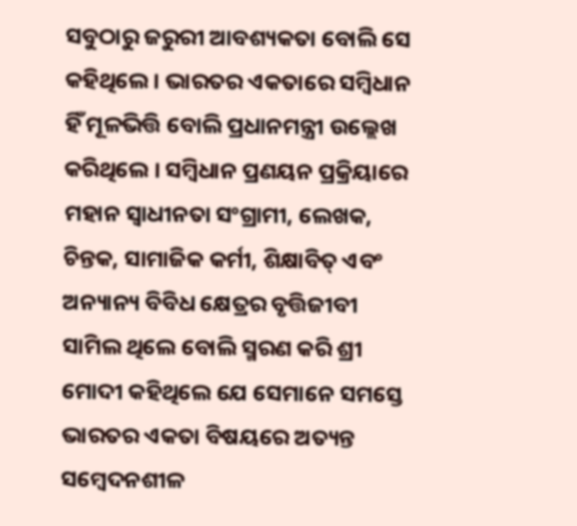ସବୁଠାରୁ ଜରୁରୀ ଆବଶ୍ୟକତା ବୋଲି ସେ କହିଥିଲେ । ଭାରତର ଏକତାରେ ସମ୍ବିଧାନ ହିଁ ମୂଳଭିତ୍ତି ବୋଲି ପ୍ରଧାନମନ୍ତ୍ରୀ ଉଲ୍ଲେଖ କରିଥିଲେ । ସମ୍ବିଧାନ ପ୍ରଣୟନ ପ୍ରକ୍ରିୟାରେ ମହାନ ସ୍ୱାଧୀନତା ସଂଗ୍ରାମୀ, ଲେଖକ, ଚିନ୍ତକ, ସାମାଜିକ କର୍ମୀ, ଶିକ୍ଷାବିତ୍ ଏବଂ ଅନ୍ୟାନ୍ୟ ବିବିଧ କ୍ଷେତ୍ରର ବୃତ୍ତିଜୀବୀ ସାମିଲ ଥିଲେ ବୋଲି ସ୍ମରଣ କରି ଶ୍ରୀ ମୋଦୀ କହିଥିଲେ ଯେ ସେମାନେ ସମସ୍ତେ ଭାରତର ଏକତା ବିଷୟରେ ଅତ୍ୟନ୍ତ ସମ୍ବେଦନଶୀଳ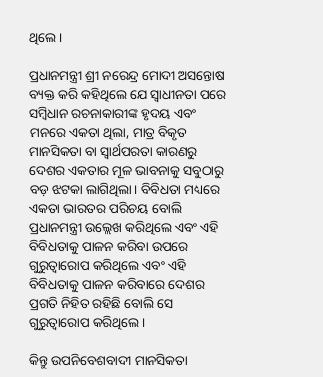ଥିଲେ।

ପ୍ରଧାନମନ୍ତ୍ରୀ ଶ୍ରୀ ନରେନ୍ଦ୍ର ମୋଦୀ ଅସନ୍ତୋଷ ବ୍ୟକ୍ତ କରି କହିଥିଲେ ଯେ ସ୍ୱାଧୀନତା ପରେ ସମ୍ବିଧାନ ରଚନାକାରୀଙ୍କ ହୃଦୟ ଏବଂ ମନରେ ଏକତା ଥିଲା, ମାତ୍ର ବିକୃତ ମାନସିକତା ବା ସ୍ୱାର୍ଥପରତା କାରଣରୁ ଦେଶର ଏକତାର ମୂଳ ଭାବନାକୁ ସବୁଠାରୁ ବଡ଼ ଝଟକା ଲାଗିଥିଲା। ବିବିଧତା ମଧ୍ୟରେ ଏକତା ଭାରତର ପରିଚୟ ବୋଲି ପ୍ରଧାନମନ୍ତ୍ରୀ ଉଲ୍ଲେଖ କରିଥିଲେ ଏବଂ ଏହି ବିବିଧତାକୁ ପାଳନ କରିବା ଉପରେ ଗୁରୁତ୍ୱାରୋପ କରିଥିଲେ ଏବଂ ଏହି ବିବିଧତାକୁ ପାଳନ କରିବାରେ ଦେଶର ପ୍ରଗତି ନିହିତ ରହିଛି ବୋଲି ସେ ଗୁରୁତ୍ୱାରୋପ କରିଥିଲେ ।

କିନ୍ତୁ ଉପନିବେଶବାଦୀ ମାନସିକତା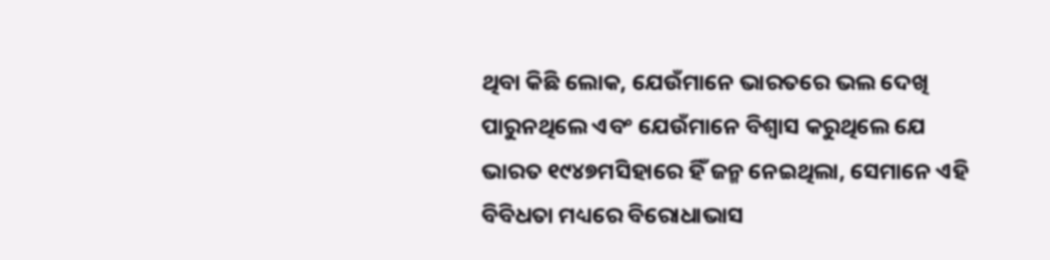ଥିବା କିଛି ଲୋକ, ଯେଉଁମାନେ ଭାରତରେ ଭଲ ଦେଖି ପାରୁନଥିଲେ ଏବଂ ଯେଉଁମାନେ ବିଶ୍ୱାସ କରୁଥିଲେ ଯେ ଭାରତ ୧୯୪୭ମସିହାରେ ହିଁ ଜନ୍ମ ନେଇଥିଲା, ସେମାନେ ଏହି ବିବିଧତା ମଧ୍ୟରେ ବିରୋଧାଭାସ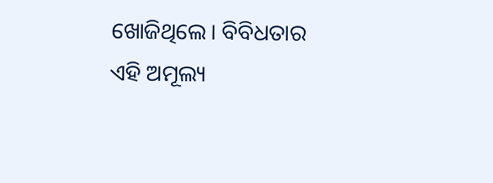ଖୋଜିଥିଲେ। ବିବିଧତାର ଏହି ଅମୂଲ୍ୟ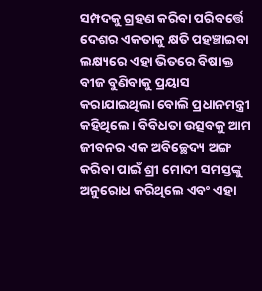ସମ୍ପଦକୁ ଗ୍ରହଣ କରିବା ପରିବର୍ତ୍ତେ ଦେଶର ଏକତାକୁ କ୍ଷତି ପହଞ୍ଚାଇବା ଲକ୍ଷ୍ୟରେ ଏହା ଭିତରେ ବିଷାକ୍ତ ବୀଜ ବୁଣିବାକୁ ପ୍ରୟାସ କରାଯାଇଥିଲା ବୋଲି ପ୍ରଧାନମନ୍ତ୍ରୀ କହିଥିଲେ। ବିବିଧତା ଉତ୍ସବକୁ ଆମ ଜୀବନର ଏକ ଅବିଚ୍ଛେଦ୍ୟ ଅଙ୍ଗ କରିବା ପାଇଁ ଶ୍ରୀ ମୋଦୀ ସମସ୍ତଙ୍କୁ ଅନୁରୋଧ କରିଥିଲେ ଏବଂ ଏହା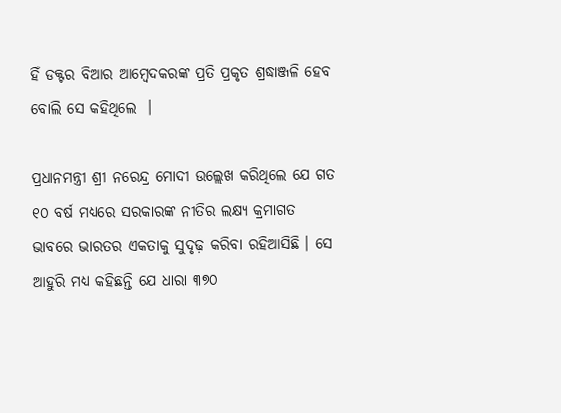ହିଁ ଡକ୍ଟର ବିଆର ଆମ୍ବେଦକରଙ୍କ ପ୍ରତି ପ୍ରକୃତ ଶ୍ରଦ୍ଧାଞ୍ଜଳି ହେବ ବୋଲି ସେ କହିଥିଲେ  ।

ପ୍ରଧାନମନ୍ତ୍ରୀ ଶ୍ରୀ ନରେନ୍ଦ୍ର ମୋଦୀ ଉଲ୍ଲେଖ କରିଥିଲେ ଯେ ଗତ ୧୦ ବର୍ଷ ମଧ୍ୟରେ ସରକାରଙ୍କ ନୀତିର ଲକ୍ଷ୍ୟ କ୍ରମାଗତ ଭାବରେ ଭାରତର ଏକତାକୁ ସୁଦୃଢ଼ କରିବା ରହିଆସିଛି । ସେ ଆହୁରି ମଧ୍ୟ କହିଛନ୍ତି ଯେ ଧାରା ୩୭୦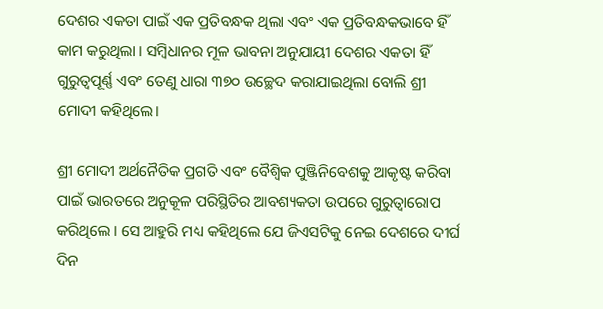ଦେଶର ଏକତା ପାଇଁ ଏକ ପ୍ରତିବନ୍ଧକ ଥିଲା ଏବଂ ଏକ ପ୍ରତିବନ୍ଧକଭାବେ ହିଁ କାମ କରୁଥିଲା । ସମ୍ବିଧାନର ମୂଳ ଭାବନା ଅନୁଯାୟୀ ଦେଶର ଏକତା ହିଁ ଗୁରୁତ୍ବପୂର୍ଣ୍ଣ ଏବଂ ତେଣୁ ଧାରା ୩୭୦ ଉଚ୍ଛେଦ କରାଯାଇଥିଲା ବୋଲି ଶ୍ରୀ ମୋଦୀ କହିଥିଲେ।

ଶ୍ରୀ ମୋଦୀ ଅର୍ଥନୈତିକ ପ୍ରଗତି ଏବଂ ବୈଶ୍ବିକ ପୁଞ୍ଜିନିବେଶକୁ ଆକୃଷ୍ଟ କରିବା ପାଇଁ ଭାରତରେ ଅନୁକୂଳ ପରିସ୍ଥିତିର ଆବଶ୍ୟକତା ଉପରେ ଗୁରୁତ୍ୱାରୋପ କରିଥିଲେ । ସେ ଆହୁରି ମଧ୍ୟ କହିଥିଲେ ଯେ ଜିଏସଟିକୁ ନେଇ ଦେଶରେ ଦୀର୍ଘ ଦିନ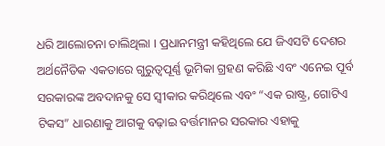ଧରି ଆଲୋଚନା ଚାଲିଥିଲା । ପ୍ରଧାନମନ୍ତ୍ରୀ କହିଥିଲେ ଯେ ଜିଏସଟି ଦେଶର ଅର୍ଥନୈତିକ ଏକତାରେ ଗୁରୁତ୍ୱପୂର୍ଣ୍ଣ ଭୂମିକା ଗ୍ରହଣ କରିଛି ଏବଂ ଏନେଇ ପୂର୍ବ ସରକାରଙ୍କ ଅବଦାନକୁ ସେ ସ୍ୱୀକାର କରିଥିଲେ ଏବଂ “ଏକ ରାଷ୍ଟ୍ର, ଗୋଟିଏ ଟିକସ” ଧାରଣାକୁ ଆଗକୁ ବଢ଼ାଇ ବର୍ତ୍ତମାନର ସରକାର ଏହାକୁ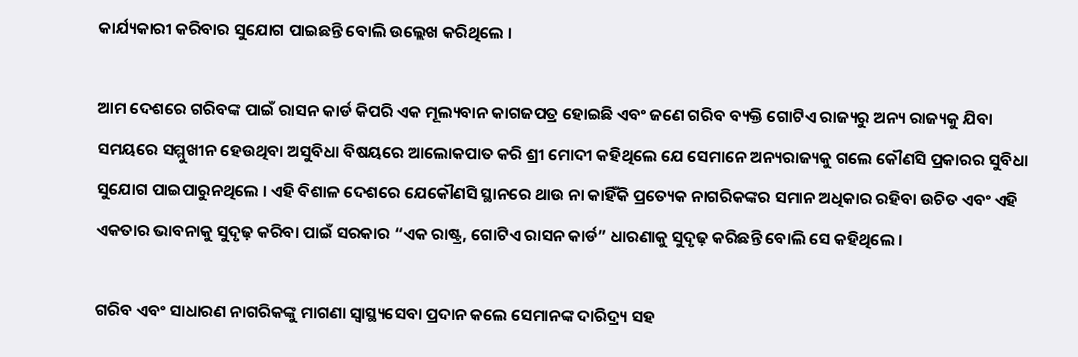କାର୍ଯ୍ୟକାରୀ କରିବାର ସୁଯୋଗ ପାଇଛନ୍ତି ବୋଲି ଉଲ୍ଲେଖ କରିଥିଲେ ।

ଆମ ଦେଶରେ ଗରିବଙ୍କ ପାଇଁ ରାସନ କାର୍ଡ କିପରି ଏକ ମୂଲ୍ୟବାନ କାଗଜପତ୍ର ହୋଇଛି ଏବଂ ଜଣେ ଗରିବ ବ୍ୟକ୍ତି ଗୋଟିଏ ରାଜ୍ୟରୁ ଅନ୍ୟ ରାଜ୍ୟକୁ ଯିବା ସମୟରେ ସମ୍ମୁଖୀନ ହେଉଥିବା ଅସୁବିଧା ବିଷୟରେ ଆଲୋକପାତ କରି ଶ୍ରୀ ମୋଦୀ କହିଥିଲେ ଯେ ସେମାନେ ଅନ୍ୟରାଜ୍ୟକୁ ଗଲେ କୌଣସି ପ୍ରକାରର ସୁବିଧା ସୁଯୋଗ ପାଇପାରୁନଥିଲେ । ଏହି ବିଶାଳ ଦେଶରେ ଯେକୌଣସି ସ୍ଥାନରେ ଥାଉ ନା କାହିଁକି ପ୍ରତ୍ୟେକ ନାଗରିକଙ୍କର ସମାନ ଅଧିକାର ରହିବା ଉଚିତ ଏବଂ ଏହି ଏକତାର ଭାବନାକୁ ସୁଦୃଢ଼ କରିବା ପାଇଁ ସରକାର “ଏକ ରାଷ୍ଟ୍ର, ଗୋଟିଏ ରାସନ କାର୍ଡ” ଧାରଣାକୁ ସୁଦୃଢ଼ କରିଛନ୍ତି ବୋଲି ସେ କହିଥିଲେ ।

ଗରିବ ଏବଂ ସାଧାରଣ ନାଗରିକଙ୍କୁ ମାଗଣା ସ୍ୱାସ୍ଥ୍ୟସେବା ପ୍ରଦାନ କଲେ ସେମାନଙ୍କ ଦାରିଦ୍ର୍ୟ ସହ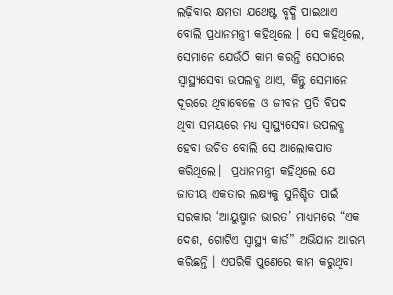ଲଢ଼ିବାର କ୍ଷମତା ଯଥେଷ୍ଟ ବୃଦ୍ଧି ପାଇଥାଏ ବୋଲି ପ୍ରଧାନମନ୍ତ୍ରୀ କହିଥିଲେ । ସେ କହିଥିଲେ, ସେମାନେ ଯେଉଁଠି କାମ କରନ୍ତି ସେଠାରେ ସ୍ୱାସ୍ଥ୍ୟସେବା ଉପଲବ୍ଧ ଥାଏ, କିନ୍ତୁ ସେମାନେ ଦୂରରେ ଥିବାବେଳେ ଓ ଜୀବନ ପ୍ରତି ବିପଦ ଥିବା ସମୟରେ ମଧ୍ୟ ସ୍ବାସ୍ଥ୍ୟସେବା ଉପଲବ୍ଧ ହେବା ଉଚିତ ବୋଲି ସେ ଆଲୋକପାତ କରିଥିଲେ।  ପ୍ରଧାନମନ୍ତ୍ରୀ କହିଥିଲେ ଯେ ଜାତୀୟ ଏକତାର ଲକ୍ଷ୍ୟକୁ ସୁନିଶ୍ଚିତ ପାଇଁ ସରକାର ‘ଆୟୁଷ୍ମାନ ଭାରତ’ ମାଧ୍ୟମରେ “ଏକ ଦେଶ, ଗୋଟିଏ ସ୍ୱାସ୍ଥ୍ୟ କାର୍ଡ” ଅଭିଯାନ ଆରମ୍ଭ କରିଛନ୍ତି । ଏପରିକି ପୁଣେରେ କାମ କରୁଥିବା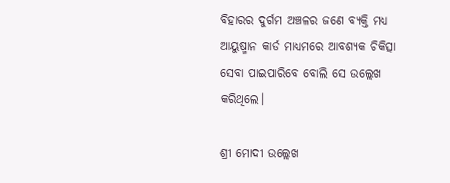ବିହାରର ଦୁର୍ଗମ ଅଞ୍ଚଳର ଜଣେ ବ୍ୟକ୍ତି ମଧ୍ୟ ଆୟୁଷ୍ମାନ କାର୍ଡ ମାଧ୍ୟମରେ ଆବଶ୍ୟକ ଚିକିତ୍ସା ସେବା ପାଇପାରିବେ ବୋଲି ସେ ଉଲ୍ଲେଖ କରିଥିଲେ।

ଶ୍ରୀ ମୋଦୀ ଉଲ୍ଲେଖ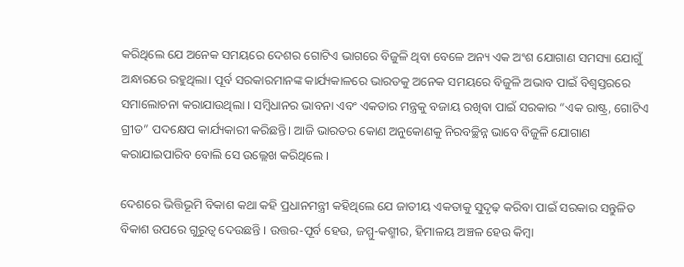କରିଥିଲେ ଯେ ଅନେକ ସମୟରେ ଦେଶର ଗୋଟିଏ ଭାଗରେ ବିଜୁଳି ଥିବା ବେଳେ ଅନ୍ୟ ଏକ ଅଂଶ ଯୋଗାଣ ସମସ୍ୟା ଯୋଗୁଁ ଅନ୍ଧାରରେ ରହୁଥିଲା। ପୂର୍ବ ସରକାରମାନଙ୍କ କାର୍ଯ୍ୟକାଳରେ ଭାରତକୁ ଅନେକ ସମୟରେ ବିଜୁଳି ଅଭାବ ପାଇଁ ବିଶ୍ୱସ୍ତରରେ ସମାଲୋଚନା କରାଯାଉଥିଲା । ସମ୍ବିଧାନର ଭାବନା ଏବଂ ଏକତାର ମନ୍ତ୍ରକୁ ବଜାୟ ରଖିବା ପାଇଁ ସରକାର “ଏକ ରାଷ୍ଟ୍ର, ଗୋଟିଏ ଗ୍ରୀଡ” ପଦକ୍ଷେପ କାର୍ଯ୍ୟକାରୀ କରିଛନ୍ତି। ଆଜି ଭାରତର କୋଣ ଅନୁକୋଣକୁ ନିରବଚ୍ଛିନ୍ନ ଭାବେ ବିଜୁଳି ଯୋଗାଣ କରାଯାଇପାରିବ ବୋଲି ସେ ଉଲ୍ଲେଖ କରିଥିଲେ ।

ଦେଶରେ ଭିତ୍ତିଭୂମି ବିକାଶ କଥା କହି ପ୍ରଧାନମନ୍ତ୍ରୀ କହିଥିଲେ ଯେ ଜାତୀୟ ଏକତାକୁ ସୁଦୃଢ଼ କରିବା ପାଇଁ ସରକାର ସନ୍ତୁଳିତ ବିକାଶ ଉପରେ ଗୁରୁତ୍ୱ ଦେଉଛନ୍ତି । ଉତ୍ତର-ପୂର୍ବ ହେଉ, ଜମ୍ମୁ-କଶ୍ମୀର, ହିମାଳୟ ଅଞ୍ଚଳ ହେଉ କିମ୍ବା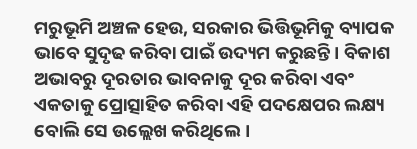ମରୁଭୂମି ଅଞ୍ଚଳ ହେଉ, ସରକାର ଭିତ୍ତିଭୂମିକୁ ବ୍ୟାପକ ଭାବେ ସୁଦୃଢ କରିବା ପାଇଁ ଉଦ୍ୟମ କରୁଛନ୍ତି। ବିକାଶ ଅଭାବରୁ ଦୂରତାର ଭାବନାକୁ ଦୂର କରିବା ଏବଂ ଏକତାକୁ ପ୍ରୋତ୍ସାହିତ କରିବା ଏହି ପଦକ୍ଷେପର ଲକ୍ଷ୍ୟ ବୋଲି ସେ ଉଲ୍ଲେଖ କରିଥିଲେ।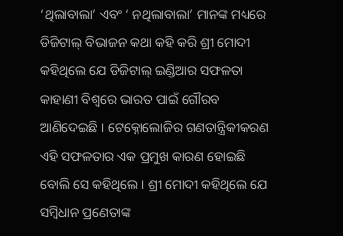‘ଥିଲାବାଲା’ ଏବଂ ‘ ନଥିଲାବାଲା’ ମାନଙ୍କ ମଧ୍ୟରେ ଡିଜିଟାଲ୍ ବିଭାଜନ କଥା କହି କରି ଶ୍ରୀ ମୋଦୀ କହିଥିଲେ ଯେ ଡିଜିଟାଲ୍ ଇଣ୍ଡିଆର ସଫଳତା କାହାଣୀ ବିଶ୍ବରେ ଭାରତ ପାଇଁ ଗୌରବ ଆଣିଦେଇଛି । ଟେକ୍ନୋଲୋଜିର ଗଣତାନ୍ତ୍ରିକୀକରଣ ଏହି ସଫଳତାର ଏକ ପ୍ରମୁଖ କାରଣ ହୋଇଛି ବୋଲି ସେ କହିଥିଲେ । ଶ୍ରୀ ମୋଦୀ କହିଥିଲେ ଯେ ସମ୍ବିଧାନ ପ୍ରଣେତାଙ୍କ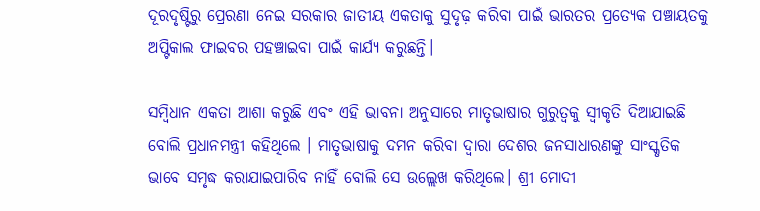ଦୂରଦୃଷ୍ଟିରୁ ପ୍ରେରଣା ନେଇ ସରକାର ଜାତୀୟ ଏକତାକୁ ସୁଦୃଢ଼ କରିବା ପାଇଁ ଭାରତର ପ୍ରତ୍ୟେକ ପଞ୍ଚାୟତକୁ ଅପ୍ଟିକାଲ ଫାଇବର ପହଞ୍ଚାଇବା ପାଇଁ କାର୍ଯ୍ୟ କରୁଛନ୍ତି।

ସମ୍ବିଧାନ ଏକତା ଆଶା କରୁଛି ଏବଂ ଏହି ଭାବନା ଅନୁସାରେ ମାତୃଭାଷାର ଗୁରୁତ୍ୱକୁ ସ୍ୱୀକୃତି ଦିଆଯାଇଛି ବୋଲି ପ୍ରଧାନମନ୍ତ୍ରୀ କହିଥିଲେ । ମାତୃଭାଷାକୁ ଦମନ କରିବା ଦ୍ୱାରା ଦେଶର ଜନସାଧାରଣଙ୍କୁ ସାଂସ୍କୃତିକ ଭାବେ ସମୃଦ୍ଧ କରାଯାଇପାରିବ ନାହିଁ ବୋଲି ସେ ଉଲ୍ଲେଖ କରିଥିଲେ। ଶ୍ରୀ ମୋଦୀ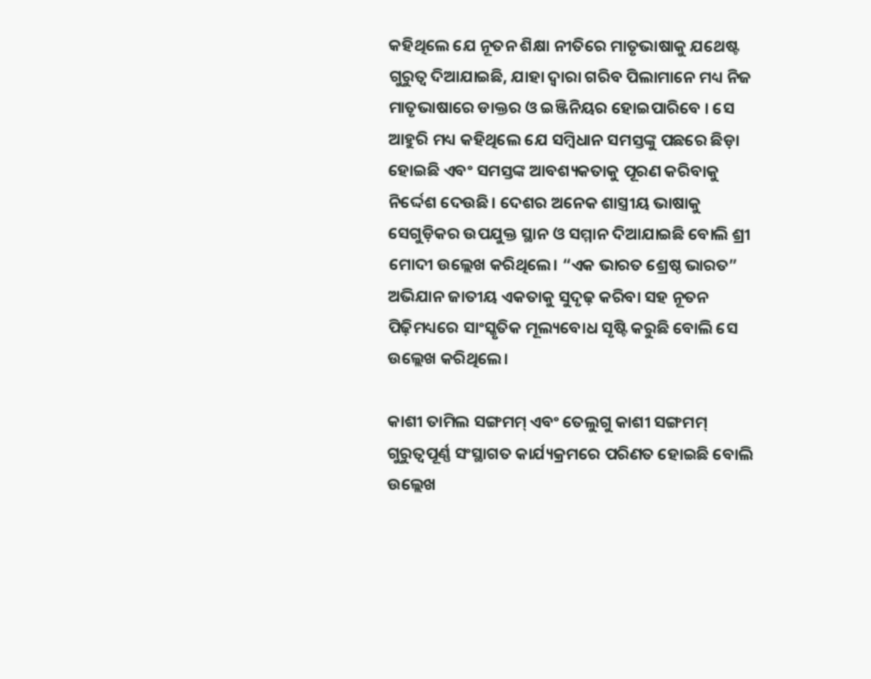କହିଥିଲେ ଯେ ନୂତନ ଶିକ୍ଷା ନୀତିରେ ମାତୃଭାଷାକୁ ଯଥେଷ୍ଟ ଗୁରୁତ୍ୱ ଦିଆଯାଇଛି, ଯାହା ଦ୍ୱାରା ଗରିବ ପିଲାମାନେ ମଧ୍ୟ ନିଜ ମାତୃଭାଷାରେ ଡାକ୍ତର ଓ ଇଞ୍ଜିନିୟର ହୋଇପାରିବେ । ସେ ଆହୁରି ମଧ୍ୟ କହିଥିଲେ ଯେ ସମ୍ବିଧାନ ସମସ୍ତଙ୍କୁ ପଛରେ ଛିଡ଼ା ହୋଇଛି ଏବଂ ସମସ୍ତଙ୍କ ଆବଶ୍ୟକତାକୁ ପୂରଣ କରିବାକୁ ନିର୍ଦ୍ଦେଶ ଦେଉଛି। ଦେଶର ଅନେକ ଶାସ୍ତ୍ରୀୟ ଭାଷାକୁ ସେଗୁଡ଼ିକର ଉପଯୁକ୍ତ ସ୍ଥାନ ଓ ସମ୍ମାନ ଦିଆଯାଇଛି ବୋଲି ଶ୍ରୀ ମୋଦୀ ଉଲ୍ଲେଖ କରିଥିଲେ। “ଏକ ଭାରତ ଶ୍ରେଷ୍ଠ ଭାରତ” ଅଭିଯାନ ଜାତୀୟ ଏକତାକୁ ସୁଦୃଢ଼ କରିବା ସହ ନୂତନ ପିଢ଼ିମଧ୍ୟରେ ସାଂସ୍କୃତିକ ମୂଲ୍ୟବୋଧ ସୃଷ୍ଟି କରୁଛି ବୋଲି ସେ ଉଲ୍ଲେଖ କରିଥିଲେ।

କାଶୀ ତାମିଲ ସଙ୍ଗମମ୍ ଏବଂ ତେଲୁଗୁ କାଶୀ ସଙ୍ଗମମ୍ ଗୁରୁତ୍ୱପୂର୍ଣ୍ଣ ସଂସ୍ଥାଗତ କାର୍ଯ୍ୟକ୍ରମରେ ପରିଣତ ହୋଇଛି ବୋଲି ଉଲ୍ଲେଖ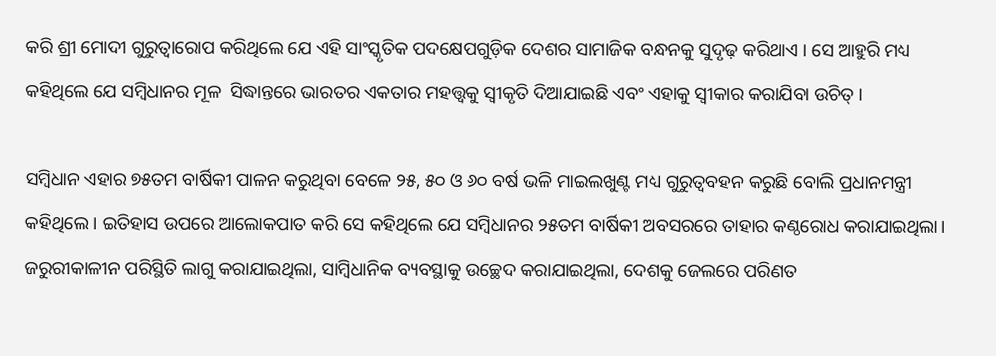କରି ଶ୍ରୀ ମୋଦୀ ଗୁରୁତ୍ୱାରୋପ କରିଥିଲେ ଯେ ଏହି ସାଂସ୍କୃତିକ ପଦକ୍ଷେପଗୁଡ଼ିକ ଦେଶର ସାମାଜିକ ବନ୍ଧନକୁ ସୁଦୃଢ଼ କରିଥାଏ । ସେ ଆହୁରି ମଧ୍ୟ କହିଥିଲେ ଯେ ସମ୍ବିଧାନର ମୂଳ  ସିଦ୍ଧାନ୍ତରେ ଭାରତର ଏକତାର ମହତ୍ତ୍ବକୁ ସ୍ୱୀକୃତି ଦିଆଯାଇଛି ଏବଂ ଏହାକୁ ସ୍ୱୀକାର କରାଯିବା ଉଚିତ୍ ।

ସମ୍ବିଧାନ ଏହାର ୭୫ତମ ବାର୍ଷିକୀ ପାଳନ କରୁଥିବା ବେଳେ ୨୫, ୫୦ ଓ ୬୦ ବର୍ଷ ଭଳି ମାଇଲଖୁଣ୍ଟ ମଧ୍ୟ ଗୁରୁତ୍ୱବହନ କରୁଛି ବୋଲି ପ୍ରଧାନମନ୍ତ୍ରୀ କହିଥିଲେ। ଇତିହାସ ଉପରେ ଆଲୋକପାତ କରି ସେ କହିଥିଲେ ଯେ ସମ୍ବିଧାନର ୨୫ତମ ବାର୍ଷିକୀ ଅବସରରେ ତାହାର କଣ୍ଠରୋଧ କରାଯାଇଥିଲା। ଜରୁରୀକାଳୀନ ପରିସ୍ଥିତି ଲାଗୁ କରାଯାଇଥିଲା, ସାମ୍ବିଧାନିକ ବ୍ୟବସ୍ଥାକୁ ଉଚ୍ଛେଦ କରାଯାଇଥିଲା, ଦେଶକୁ ଜେଲରେ ପରିଣତ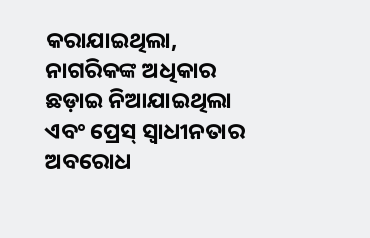କରାଯାଇଥିଲା,  ନାଗରିକଙ୍କ ଅଧିକାର ଛଡ଼ାଇ ନିଆଯାଇଥିଲା ଏବଂ ପ୍ରେସ୍ ସ୍ୱାଧୀନତାର ଅବରୋଧ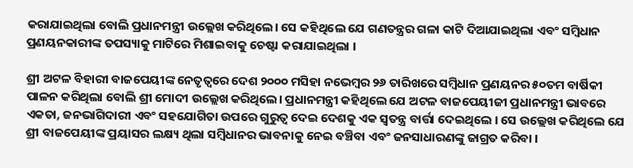କରାଯାଇଥିଲା ବୋଲି ପ୍ରଧାନମନ୍ତ୍ରୀ ଉଲ୍ଲେଖ କରିଥିଲେ। ସେ କହିଥିଲେ ଯେ ଗଣତନ୍ତ୍ରର ଗଳା କାଟି ଦିଆଯାଇଥିଲା ଏବଂ ସମ୍ବିଧାନ ପ୍ରଣୟନକାରୀଙ୍କ ତପସ୍ୟାକୁ ମାଟିରେ ମିଶାଇବାକୁ ଚେଷ୍ଟା କରାଯାଇଥିଲା ।

ଶ୍ରୀ ଅଟଳ ବିହାରୀ ବାଜପେୟୀଙ୍କ ନେତୃତ୍ୱରେ ଦେଶ ୨୦୦୦ ମସିହା ନଭେମ୍ବର ୨୬ ତାରିଖରେ ସମ୍ବିଧାନ ପ୍ରଣୟନର ୫୦ତମ ବାର୍ଷିକୀ ପାଳନ କରିଥିଲା ବୋଲି ଶ୍ରୀ ମୋଦୀ ଉଲ୍ଲେଖ କରିଥିଲେ। ପ୍ରଧାନମନ୍ତ୍ରୀ କହିଥିଲେ ଯେ ଅଟଳ ବାଜପେୟୀଜୀ ପ୍ରଧାନମନ୍ତ୍ରୀ ଭାବରେ ଏକତା, ଜନଭାଗିଦାରୀ ଏବଂ ସହଯୋଗିତା ଉପରେ ଗୁରୁତ୍ୱ ଦେଇ ଦେଶକୁ ଏକ ସ୍ୱତନ୍ତ୍ର ବାର୍ତ୍ତା ଦେଇଥିଲେ । ସେ ଉଲ୍ଲେଖ କରିଥିଲେ ଯେ ଶ୍ରୀ ବାଜପେୟୀଙ୍କ ପ୍ରୟାସର ଲକ୍ଷ୍ୟ ଥିଲା ସମ୍ବିଧାନର ଭାବନାକୁ ନେଇ ବଞ୍ଚିବା ଏବଂ ଜନସାଧାରଣଙ୍କୁ ଜାଗ୍ରତ କରିବା ।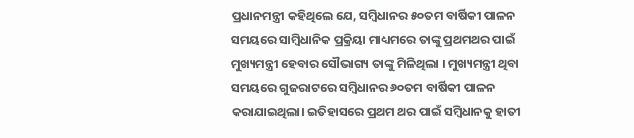ପ୍ରଧାନମନ୍ତ୍ରୀ କହିଥିଲେ ଯେ, ସମ୍ବିଧାନର ୫୦ତମ ବାର୍ଷିକୀ ପାଳନ ସମୟରେ ସାମ୍ବିଧାନିକ ପ୍ରକ୍ରିୟା ମାଧ୍ୟମରେ ତାଙ୍କୁ ପ୍ରଥମଥର ପାଇଁ ମୁଖ୍ୟମନ୍ତ୍ରୀ ହେବାର ସୌଭାଗ୍ୟ ତାଙ୍କୁ ମିଳିଥିଲା । ମୁଖ୍ୟମନ୍ତ୍ରୀ ଥିବା ସମୟରେ ଗୁଜରାଟରେ ସମ୍ବିଧାନର ୬୦ତମ ବାର୍ଷିକୀ ପାଳନ କରାଯାଇଥିଲା। ଇତିହାସରେ ପ୍ରଥମ ଥର ପାଇଁ ସମ୍ବିଧାନକୁ ହାତୀ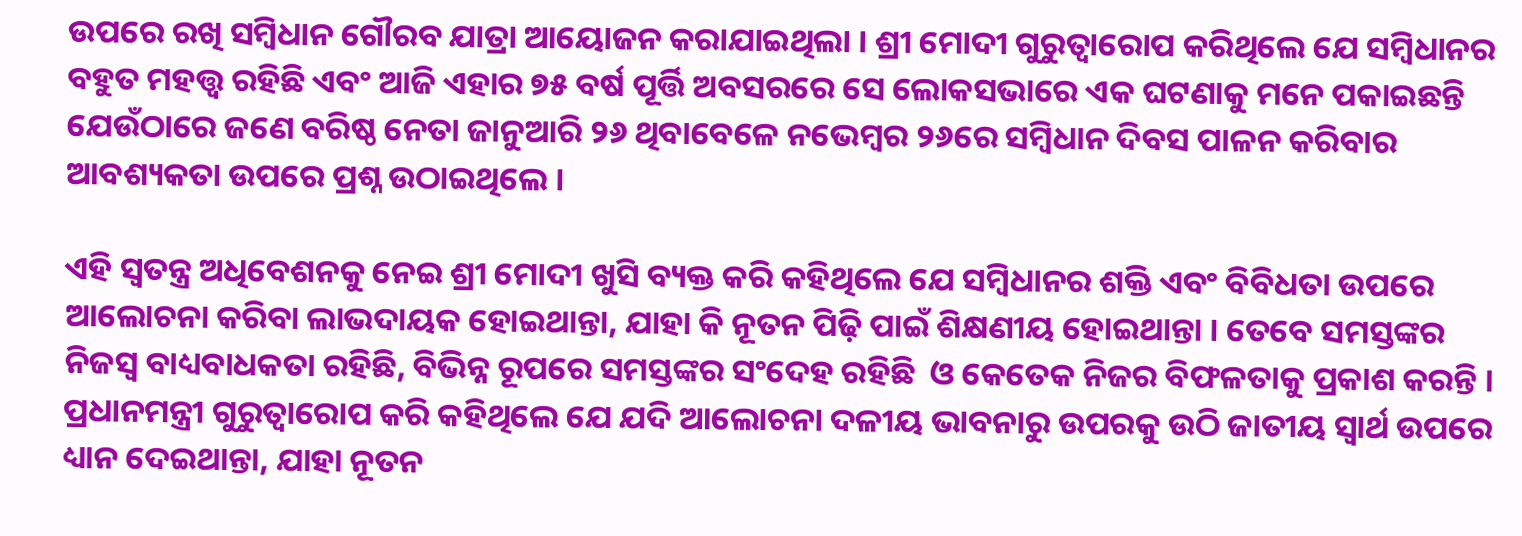ଉପରେ ରଖି ସମ୍ବିଧାନ ଗୌରବ ଯାତ୍ରା ଆୟୋଜନ କରାଯାଇଥିଲା । ଶ୍ରୀ ମୋଦୀ ଗୁରୁତ୍ୱାରୋପ କରିଥିଲେ ଯେ ସମ୍ବିଧାନର ବହୁତ ମହତ୍ତ୍ୱ ରହିଛି ଏବଂ ଆଜି ଏହାର ୭୫ ବର୍ଷ ପୂର୍ତ୍ତି ଅବସରରେ ସେ ଲୋକସଭାରେ ଏକ ଘଟଣାକୁ ମନେ ପକାଇଛନ୍ତି ଯେଉଁଠାରେ ଜଣେ ବରିଷ୍ଠ ନେତା ଜାନୁଆରି ୨୬ ଥିବାବେଳେ ନଭେମ୍ବର ୨୬ରେ ସମ୍ବିଧାନ ଦିବସ ପାଳନ କରିବାର ଆବଶ୍ୟକତା ଉପରେ ପ୍ରଶ୍ନ ଉଠାଇଥିଲେ ।

ଏହି ସ୍ୱତନ୍ତ୍ର ଅଧିବେଶନକୁ ନେଇ ଶ୍ରୀ ମୋଦୀ ଖୁସି ବ୍ୟକ୍ତ କରି କହିଥିଲେ ଯେ ସମ୍ବିଧାନର ଶକ୍ତି ଏବଂ ବିବିଧତା ଉପରେ ଆଲୋଚନା କରିବା ଲାଭଦାୟକ ହୋଇଥାନ୍ତା, ଯାହା କି ନୂତନ ପିଢ଼ି ପାଇଁ ଶିକ୍ଷଣୀୟ ହୋଇଥାନ୍ତା । ତେବେ ସମସ୍ତଙ୍କର ନିଜସ୍ବ ବାଧ୍ୟବାଧକତା ରହିଛି, ବିଭିନ୍ନ ରୂପରେ ସମସ୍ତଙ୍କର ସଂଦେହ ରହିଛି  ଓ କେତେକ ନିଜର ବିଫଳତାକୁ ପ୍ରକାଶ କରନ୍ତି । ପ୍ରଧାନମନ୍ତ୍ରୀ ଗୁରୁତ୍ୱାରୋପ କରି କହିଥିଲେ ଯେ ଯଦି ଆଲୋଚନା ଦଳୀୟ ଭାବନାରୁ ଉପରକୁ ଉଠି ଜାତୀୟ ସ୍ୱାର୍ଥ ଉପରେ ଧ୍ୟାନ ଦେଇଥାନ୍ତା, ଯାହା ନୂତନ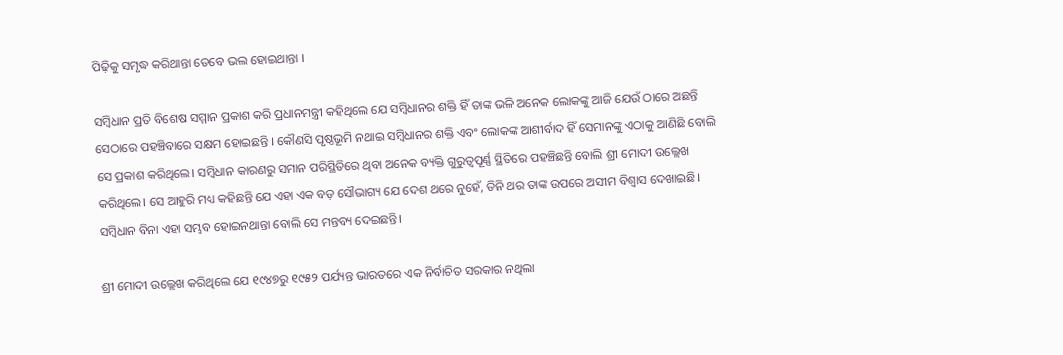ପିଢ଼ିକୁ ସମୃଦ୍ଧ କରିଥାନ୍ତା ତେବେ ଭଲ ହୋଇଥାନ୍ତା ।

ସମ୍ବିଧାନ ପ୍ରତି ବିଶେଷ ସମ୍ମାନ ପ୍ରକାଶ କରି ପ୍ରଧାନମନ୍ତ୍ରୀ କହିଥିଲେ ଯେ ସମ୍ବିଧାନର ଶକ୍ତି ହିଁ ତାଙ୍କ ଭଳି ଅନେକ ଲୋକଙ୍କୁ ଆଜି ଯେଉଁ ଠାରେ ଅଛନ୍ତି ସେଠାରେ ପହଞ୍ଚିବାରେ ସକ୍ଷମ ହୋଇଛନ୍ତି । କୌଣସି ପୃଷ୍ଠଭୂମି ନଥାଇ ସମ୍ବିଧାନର ଶକ୍ତି ଏବଂ ଲୋକଙ୍କ ଆଶୀର୍ବାଦ ହିଁ ସେମାନଙ୍କୁ ଏଠାକୁ ଆଣିଛି ବୋଲି ସେ ପ୍ରକାଶ କରିଥିଲେ। ସମ୍ବିଧାନ କାରଣରୁ ସମାନ ପରିସ୍ଥିତିରେ ଥିବା ଅନେକ ବ୍ୟକ୍ତି ଗୁରୁତ୍ୱପୂର୍ଣ୍ଣ ସ୍ଥିତିରେ ପହଞ୍ଚିଛନ୍ତି ବୋଲି ଶ୍ରୀ ମୋଦୀ ଉଲ୍ଲେଖ କରିଥିଲେ। ସେ ଆହୁରି ମଧ୍ୟ କହିଛନ୍ତି ଯେ ଏହା ଏକ ବଡ଼ ସୌଭାଗ୍ୟ ଯେ ଦେଶ ଥରେ ନୁହେଁ, ତିନି ଥର ତାଙ୍କ ଉପରେ ଅସୀମ ବିଶ୍ୱାସ ଦେଖାଇଛି। ସମ୍ବିଧାନ ବିନା ଏହା ସମ୍ଭବ ହୋଇନଥାନ୍ତା ବୋଲି ସେ ମନ୍ତବ୍ୟ ଦେଇଛନ୍ତି।

ଶ୍ରୀ ମୋଦୀ ଉଲ୍ଲେଖ କରିଥିଲେ ଯେ ୧୯୪୭ରୁ ୧୯୫୨ ପର୍ଯ୍ୟନ୍ତ ଭାରତରେ ଏକ ନିର୍ବାଚିତ ସରକାର ନଥିଲା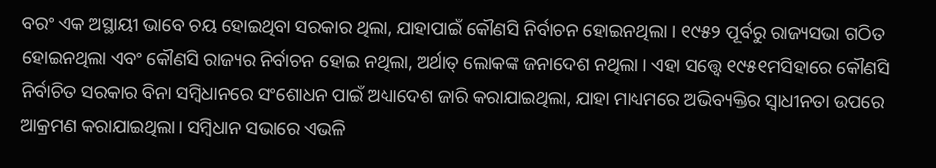ବରଂ ଏକ ଅସ୍ଥାୟୀ ଭାବେ ଚୟ ହୋଇଥିବା ସରକାର ଥିଲା, ଯାହାପାଇଁ କୌଣସି ନିର୍ବାଚନ ହୋଇନଥିଲା । ୧୯୫୨ ପୂର୍ବରୁ ରାଜ୍ୟସଭା ଗଠିତ ହୋଇନଥିଲା ଏବଂ କୌଣସି ରାଜ୍ୟର ନିର୍ବାଚନ ହୋଇ ନଥିଲା, ଅର୍ଥାତ୍ ଲୋକଙ୍କ ଜନାଦେଶ ନଥିଲା । ଏହା ସତ୍ତ୍ୱେ ୧୯୫୧ମସିହାରେ କୌଣସି ନିର୍ବାଚିତ ସରକାର ବିନା ସମ୍ବିଧାନରେ ସଂଶୋଧନ ପାଇଁ ଅଧ୍ୟାଦେଶ ଜାରି କରାଯାଇଥିଲା, ଯାହା ମାଧ୍ୟମରେ ଅଭିବ୍ୟକ୍ତିର ସ୍ୱାଧୀନତା ଉପରେ ଆକ୍ରମଣ କରାଯାଇଥିଲା। ସମ୍ବିଧାନ ସଭାରେ ଏଭଳି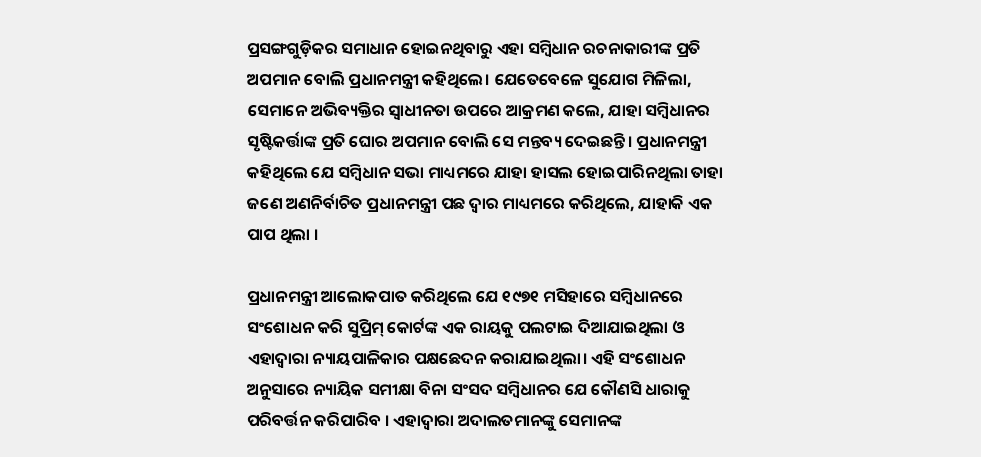ପ୍ରସଙ୍ଗଗୁଡ଼ିକର ସମାଧାନ ହୋଇନଥିବାରୁ ଏହା ସମ୍ବିଧାନ ରଚନାକାରୀଙ୍କ ପ୍ରତି ଅପମାନ ବୋଲି ପ୍ରଧାନମନ୍ତ୍ରୀ କହିଥିଲେ। ଯେତେବେଳେ ସୁଯୋଗ ମିଳିଲା, ସେମାନେ ଅଭିବ୍ୟକ୍ତିର ସ୍ୱାଧୀନତା ଉପରେ ଆକ୍ରମଣ କଲେ, ଯାହା ସମ୍ବିଧାନର ସୃଷ୍ଟିକର୍ତ୍ତାଙ୍କ ପ୍ରତି ଘୋର ଅପମାନ ବୋଲି ସେ ମନ୍ତବ୍ୟ ଦେଇଛନ୍ତି। ପ୍ରଧାନମନ୍ତ୍ରୀ କହିଥିଲେ ଯେ ସମ୍ବିଧାନ ସଭା ମାଧ୍ୟମରେ ଯାହା ହାସଲ ହୋଇପାରିନଥିଲା ତାହା ଜଣେ ଅଣନିର୍ବାଚିତ ପ୍ରଧାନମନ୍ତ୍ରୀ ପଛ ଦ୍ୱାର ମାଧ୍ୟମରେ କରିଥିଲେ, ଯାହାକି ଏକ ପାପ ଥିଲା ।

ପ୍ରଧାନମନ୍ତ୍ରୀ ଆଲୋକପାତ କରିଥିଲେ ଯେ ୧୯୭୧ ମସିହାରେ ସମ୍ବିଧାନରେ ସଂଶୋଧନ କରି ସୁପ୍ରିମ୍ କୋର୍ଟଙ୍କ ଏକ ରାୟକୁ ପଲଟାଇ ଦିଆଯାଇଥିଲା ଓ ଏହାଦ୍ବାରା ନ୍ୟାୟପାଳିକାର ପକ୍ଷଛେଦନ କରାଯାଇଥିଲା। ଏହି ସଂଶୋଧନ ଅନୁସାରେ ନ୍ୟାୟିକ ସମୀକ୍ଷା ବିନା ସଂସଦ ସମ୍ବିଧାନର ଯେ କୌଣସି ଧାରାକୁ ପରିବର୍ତ୍ତନ କରିପାରିବ । ଏହାଦ୍ବାରା ଅଦାଲତମାନଙ୍କୁ ସେମାନଙ୍କ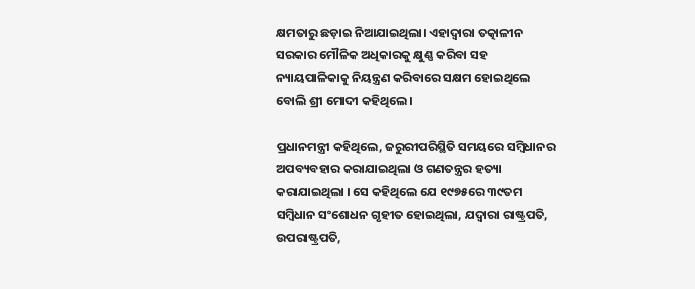କ୍ଷମତାରୁ ଛଡ଼ାଇ ନିଆଯାଇଥିଲା। ଏହାଦ୍ୱାରା ତତ୍କାଳୀନ ସରକାର ମୌଳିକ ଅଧିକାରକୁ କ୍ଷୁଣ୍ଣ କରିବା ସହ ନ୍ୟାୟପାଳିକାକୁ ନିୟନ୍ତ୍ରଣ କରିବାରେ ସକ୍ଷମ ହୋଇଥିଲେ ବୋଲି ଶ୍ରୀ ମୋଦୀ କହିଥିଲେ।

ପ୍ରଧାନମନ୍ତ୍ରୀ କହିଥିଲେ, ଜରୁରୀପରିସ୍ଥିତି ସମୟରେ ସମ୍ବିଧାନର ଅପବ୍ୟବହାର କରାଯାଇଥିଲା ଓ ଗଣତନ୍ତ୍ରର ହତ୍ୟା କରାଯାଇଥିଲା । ସେ କହିଥିଲେ ଯେ ୧୯୭୫ରେ ୩୯ତମ ସମ୍ବିଧାନ ସଂଶୋଧନ ଗୃହୀତ ହୋଇଥିଲା, ଯଦ୍ବାରା ରାଷ୍ଟ୍ରପତି, ଉପରାଷ୍ଟ୍ରପତି,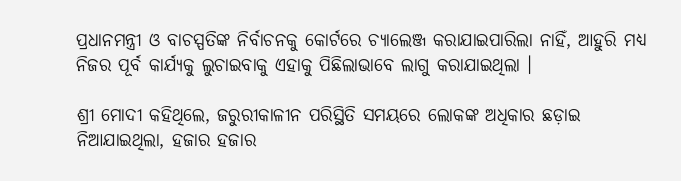ପ୍ରଧାନମନ୍ତ୍ରୀ ଓ ବାଚସ୍ପତିଙ୍କ ନିର୍ବାଚନକୁ କୋର୍ଟରେ ଚ୍ୟାଲେଞ୍ଜ କରାଯାଇପାରିଲା ନାହିଁ, ଆହୁରି ମଧ୍ୟ ନିଜର ପୂର୍ବ କାର୍ଯ୍ୟକୁ ଲୁଚାଇବାକୁ ଏହାକୁ ପିଛିଲାଭାବେ ଲାଗୁ କରାଯାଇଥିଲା ।

ଶ୍ରୀ ମୋଦୀ କହିଥିଲେ, ଜରୁରୀକାଳୀନ ପରିସ୍ଥିତି ସମୟରେ ଲୋକଙ୍କ ଅଧିକାର ଛଡ଼ାଇ ନିଆଯାଇଥିଲା, ହଜାର ହଜାର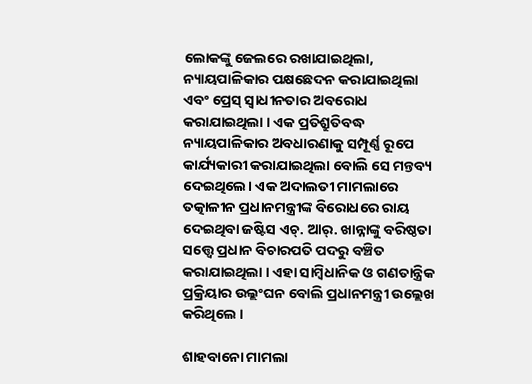ଲୋକଙ୍କୁ ଜେଲରେ ରଖାଯାଇଥିଲା, ନ୍ୟାୟପାଳିକାର ପକ୍ଷଛେଦନ କରାଯାଇଥିଲା ଏବଂ ପ୍ରେସ୍ ସ୍ୱାଧୀନତାର ଅବରୋଧ କରାଯାଇଥିଲା । ଏକ ପ୍ରତିଶ୍ରୁତିବଦ୍ଧ ନ୍ୟାୟପାଳିକାର ଅବଧାରଣାକୁ ସମ୍ପୂର୍ଣ୍ଣ ରୂପେ କାର୍ଯ୍ୟକାରୀ କରାଯାଇଥିଲା ବୋଲି ସେ ମନ୍ତବ୍ୟ ଦେଇଥିଲେ। ଏକ ଅଦାଲତୀ ମାମଲାରେ ତତ୍କାଳୀନ ପ୍ରଧାନମନ୍ତ୍ରୀଙ୍କ ବିରୋଧରେ ରାୟ ଦେଇଥିବା ଜଷ୍ଟିସ ଏଚ୍. ଆର୍. ଖାନ୍ନାଙ୍କୁ ବରିଷ୍ଠତା ସତ୍ତ୍ୱେ ପ୍ରଧାନ ବିଚାରପତି ପଦରୁ ବଞ୍ଚିତ କରାଯାଇଥିଲା । ଏହା ସାମ୍ବିଧାନିକ ଓ ଗଣତାନ୍ତ୍ରିକ ପ୍ରକ୍ରିୟାର ଉଲ୍ଲଂଘନ ବୋଲି ପ୍ରଧାନମନ୍ତ୍ରୀ ଉଲ୍ଲେଖ କରିଥିଲେ ।

ଶାହବାନୋ ମାମଲା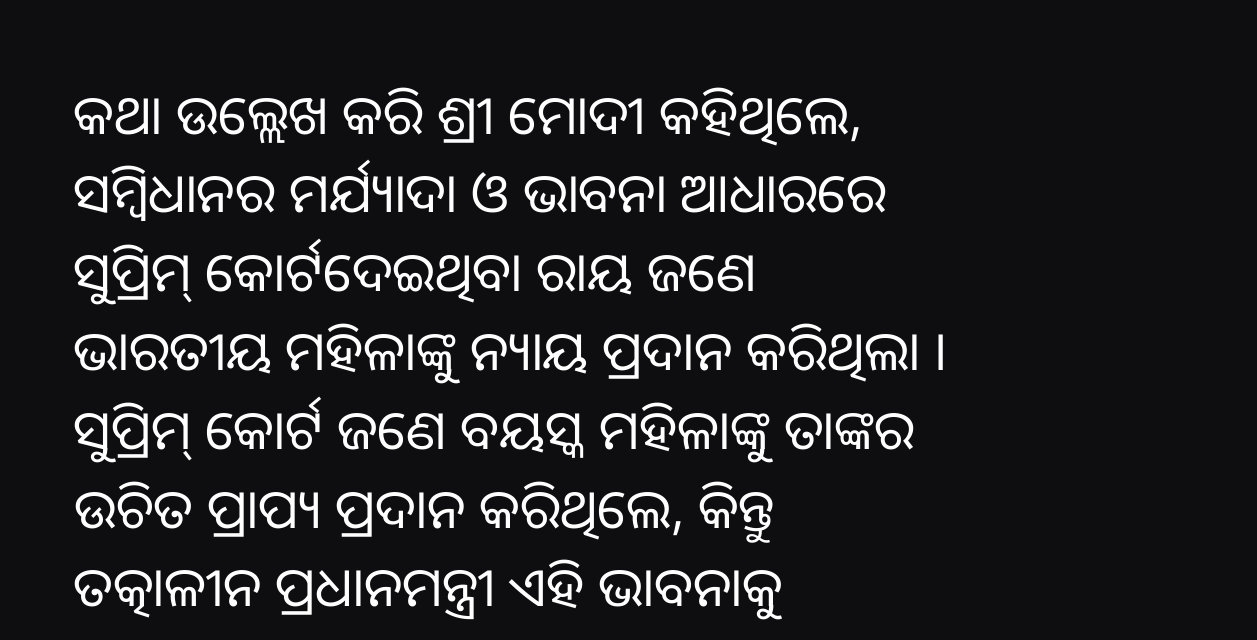କଥା ଉଲ୍ଲେଖ କରି ଶ୍ରୀ ମୋଦୀ କହିଥିଲେ, ସମ୍ବିଧାନର ମର୍ଯ୍ୟାଦା ଓ ଭାବନା ଆଧାରରେ ସୁପ୍ରିମ୍ କୋର୍ଟଦେଇଥିବା ରାୟ ଜଣେ ଭାରତୀୟ ମହିଳାଙ୍କୁ ନ୍ୟାୟ ପ୍ରଦାନ କରିଥିଲା ।  ସୁପ୍ରିମ୍ କୋର୍ଟ ଜଣେ ବୟସ୍କ ମହିଳାଙ୍କୁ ତାଙ୍କର ଉଚିତ ପ୍ରାପ୍ୟ ପ୍ରଦାନ କରିଥିଲେ, କିନ୍ତୁ ତତ୍କାଳୀନ ପ୍ରଧାନମନ୍ତ୍ରୀ ଏହି ଭାବନାକୁ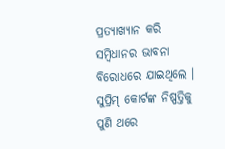ପ୍ରତ୍ୟାଖ୍ୟାନ କରି ସମ୍ବିଧାନର ଭାବନା ବିରୋଧରେ ଯାଇଥିଲେ ।  ସୁପ୍ରିମ୍ କୋର୍ଟଙ୍କ ନିଷ୍ପତ୍ତିକୁ ପୁଣି ଥରେ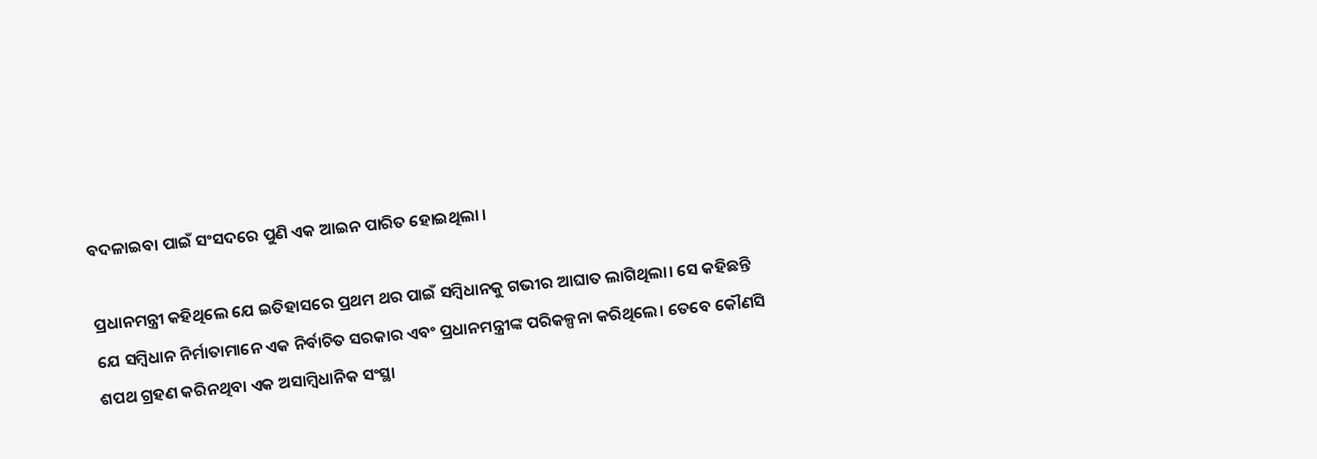ବଦଳାଇବା ପାଇଁ ସଂସଦରେ ପୁଣି ଏକ ଆଇନ ପାରିତ ହୋଇଥିଲା ।

ପ୍ରଧାନମନ୍ତ୍ରୀ କହିଥିଲେ ଯେ ଇତିହାସରେ ପ୍ରଥମ ଥର ପାଇଁ ସମ୍ବିଧାନକୁ ଗଭୀର ଆଘାତ ଲାଗିଥିଲା। ସେ କହିଛନ୍ତି ଯେ ସମ୍ବିଧାନ ନିର୍ମାତାମାନେ ଏକ ନିର୍ବାଚିତ ସରକାର ଏବଂ ପ୍ରଧାନମନ୍ତ୍ରୀଙ୍କ ପରିକଳ୍ପନା କରିଥିଲେ। ତେବେ କୌଣସି ଶପଥ ଗ୍ରହଣ କରିନଥିବା ଏକ ଅସାମ୍ବିଧାନିକ ସଂସ୍ଥା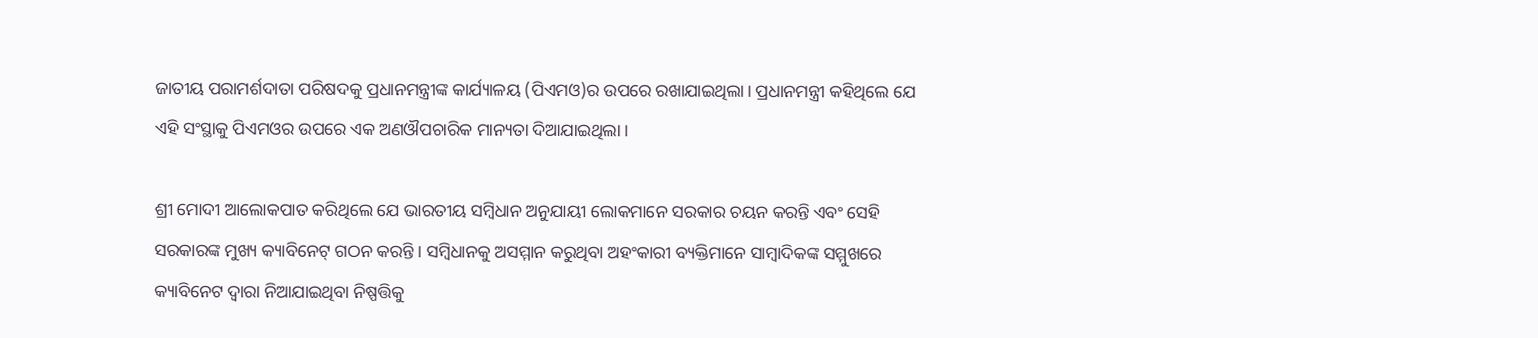ଜାତୀୟ ପରାମର୍ଶଦାତା ପରିଷଦକୁ ପ୍ରଧାନମନ୍ତ୍ରୀଙ୍କ କାର୍ଯ୍ୟାଳୟ (ପିଏମଓ)ର ଉପରେ ରଖାଯାଇଥିଲା। ପ୍ରଧାନମନ୍ତ୍ରୀ କହିଥିଲେ ଯେ ଏହି ସଂସ୍ଥାକୁ ପିଏମଓର ଉପରେ ଏକ ଅଣଔପଚାରିକ ମାନ୍ୟତା ଦିଆଯାଇଥିଲା ।

ଶ୍ରୀ ମୋଦୀ ଆଲୋକପାତ କରିଥିଲେ ଯେ ଭାରତୀୟ ସମ୍ବିଧାନ ଅନୁଯାୟୀ ଲୋକମାନେ ସରକାର ଚୟନ କରନ୍ତି ଏବଂ ସେହି ସରକାରଙ୍କ ମୁଖ୍ୟ କ୍ୟାବିନେଟ୍ ଗଠନ କରନ୍ତି । ସମ୍ବିଧାନକୁ ଅସମ୍ମାନ କରୁଥିବା ଅହଂକାରୀ ବ୍ୟକ୍ତିମାନେ ସାମ୍ବାଦିକଙ୍କ ସମ୍ମୁଖରେ କ୍ୟାବିନେଟ ଦ୍ୱାରା ନିଆଯାଇଥିବା ନିଷ୍ପତ୍ତିକୁ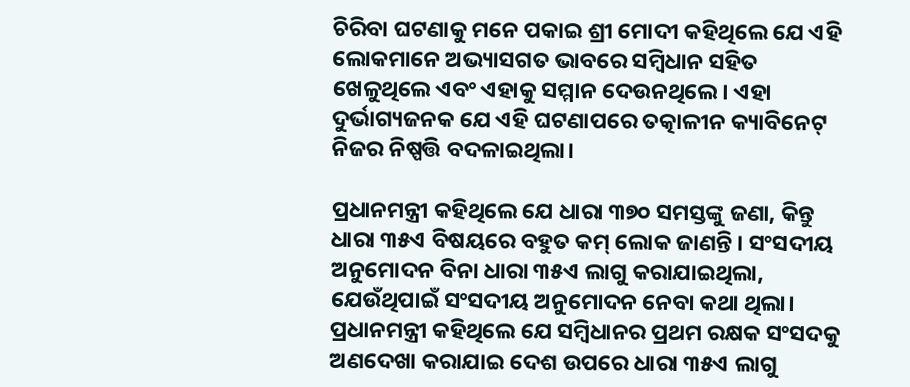ଚିରିବା ଘଟଣାକୁ ମନେ ପକାଇ ଶ୍ରୀ ମୋଦୀ କହିଥିଲେ ଯେ ଏହି ଲୋକମାନେ ଅଭ୍ୟାସଗତ ଭାବରେ ସମ୍ବିଧାନ ସହିତ ଖେଳୁଥିଲେ ଏବଂ ଏହାକୁ ସମ୍ମାନ ଦେଉନଥିଲେ। ଏହା ଦୁର୍ଭାଗ୍ୟଜନକ ଯେ ଏହି ଘଟଣାପରେ ତତ୍କାଳୀନ କ୍ୟାବିନେଟ୍ ନିଜର ନିଷ୍ପତ୍ତି ବଦଳାଇଥିଲା।

ପ୍ରଧାନମନ୍ତ୍ରୀ କହିଥିଲେ ଯେ ଧାରା ୩୭୦ ସମସ୍ତଙ୍କୁ ଜଣା, କିନ୍ତୁ ଧାରା ୩୫ଏ ବିଷୟରେ ବହୁତ କମ୍ ଲୋକ ଜାଣନ୍ତି । ସଂସଦୀୟ ଅନୁମୋଦନ ବିନା ଧାରା ୩୫ଏ ଲାଗୁ କରାଯାଇଥିଲା, ଯେଉଁଥିପାଇଁ ସଂସଦୀୟ ଅନୁମୋଦନ ନେବା କଥା ଥିଲା। ପ୍ରଧାନମନ୍ତ୍ରୀ କହିଥିଲେ ଯେ ସମ୍ବିଧାନର ପ୍ରଥମ ରକ୍ଷକ ସଂସଦକୁ ଅଣଦେଖା କରାଯାଇ ଦେଶ ଉପରେ ଧାରା ୩୫ଏ ଲାଗୁ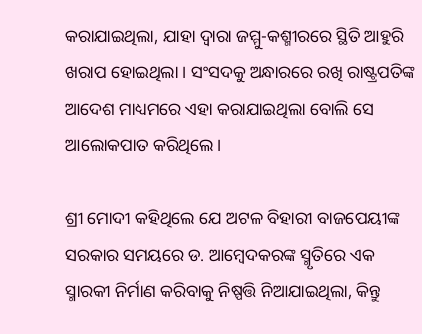କରାଯାଇଥିଲା, ଯାହା ଦ୍ୱାରା ଜମ୍ମୁ-କଶ୍ମୀରରେ ସ୍ଥିତି ଆହୁରି ଖରାପ ହୋଇଥିଲା । ସଂସଦକୁ ଅନ୍ଧାରରେ ରଖି ରାଷ୍ଟ୍ରପତିଙ୍କ ଆଦେଶ ମାଧ୍ୟମରେ ଏହା କରାଯାଇଥିଲା ବୋଲି ସେ ଆଲୋକପାତ କରିଥିଲେ।

ଶ୍ରୀ ମୋଦୀ କହିଥିଲେ ଯେ ଅଟଳ ବିହାରୀ ବାଜପେୟୀଙ୍କ ସରକାର ସମୟରେ ଡ. ଆମ୍ବେଦକରଙ୍କ ସ୍ମୃତିରେ ଏକ ସ୍ମାରକୀ ନିର୍ମାଣ କରିବାକୁ ନିଷ୍ପତ୍ତି ନିଆଯାଇଥିଲା, କିନ୍ତୁ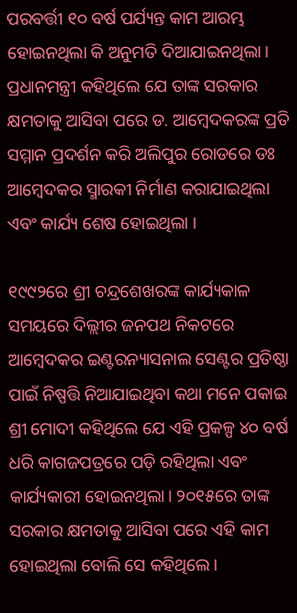ପରବର୍ତ୍ତୀ ୧୦ ବର୍ଷ ପର୍ଯ୍ୟନ୍ତ କାମ ଆରମ୍ଭ ହୋଇନଥିଲା କି ଅନୁମତି ଦିଆଯାଇନଥିଲା। ପ୍ରଧାନମନ୍ତ୍ରୀ କହିଥିଲେ ଯେ ତାଙ୍କ ସରକାର କ୍ଷମତାକୁ ଆସିବା ପରେ ଡ. ଆମ୍ବେଦକରଙ୍କ ପ୍ରତି ସମ୍ମାନ ପ୍ରଦର୍ଶନ କରି ଅଲିପୁର ରୋଡରେ ଡଃ ଆମ୍ବେଦକର ସ୍ମାରକୀ ନିର୍ମାଣ କରାଯାଇଥିଲା ଏବଂ କାର୍ଯ୍ୟ ଶେଷ ହୋଇଥିଲା ।

୧୯୯୨ରେ ଶ୍ରୀ ଚନ୍ଦ୍ରଶେଖରଙ୍କ କାର୍ଯ୍ୟକାଳ ସମୟରେ ଦିଲ୍ଲୀର ଜନପଥ ନିକଟରେ ଆମ୍ବେଦକର ଇଣ୍ଟରନ୍ୟାସନାଲ ସେଣ୍ଟର ପ୍ରତିଷ୍ଠା ପାଇଁ ନିଷ୍ପତ୍ତି ନିଆଯାଇଥିବା କଥା ମନେ ପକାଇ ଶ୍ରୀ ମୋଦୀ କହିଥିଲେ ଯେ ଏହି ପ୍ରକଳ୍ପ ୪୦ ବର୍ଷ ଧରି କାଗଜପତ୍ରରେ ପଡ଼ି ରହିଥିଲା ଏବଂ କାର୍ଯ୍ୟକାରୀ ହୋଇନଥିଲା। ୨୦୧୫ରେ ତାଙ୍କ ସରକାର କ୍ଷମତାକୁ ଆସିବା ପରେ ଏହି କାମ ହୋଇଥିଲା ବୋଲି ସେ କହିଥିଲେ।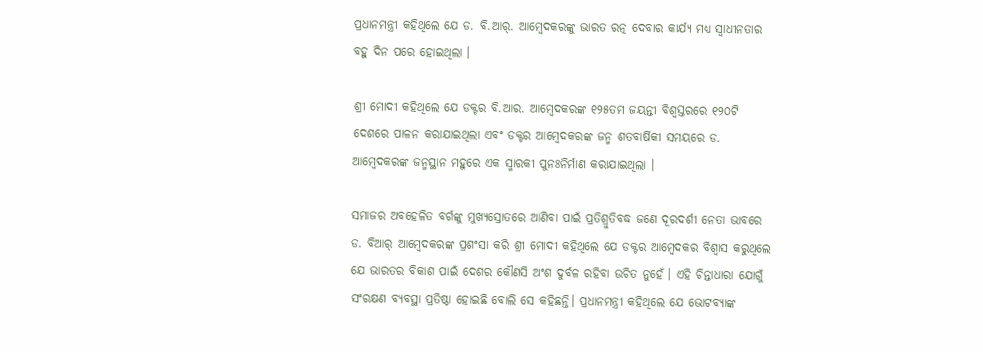ପ୍ରଧାନମନ୍ତ୍ରୀ କହିଥିଲେ ଯେ ଡ. ବି.ଆର୍. ଆମ୍ବେଦକରଙ୍କୁ ଭାରତ ରତ୍ନ ଦେବାର କାର୍ଯ୍ୟ ମଧ୍ୟ ସ୍ୱାଧୀନତାର ବହୁ ଦିନ ପରେ ହୋଇଥିଲା ।

ଶ୍ରୀ ମୋଦୀ କହିଥିଲେ ଯେ ଡକ୍ଟର ବି.ଆର. ଆମ୍ବେଦକରଙ୍କ ୧୨୫ତମ ଜୟନ୍ତୀ ବିଶ୍ୱସ୍ତରରେ ୧୨୦ଟି ଦେଶରେ ପାଳନ କରାଯାଇଥିଲା ଏବଂ ଡକ୍ଟର ଆମ୍ବେଦକରଙ୍କ ଜନ୍ମ ଶତବାର୍ଷିକୀ ସମୟରେ ଡ. ଆମ୍ବେଦକରଙ୍କ ଜନ୍ମସ୍ଥାନ ମହୁରେ ଏକ ସ୍ମାରକୀ ପୁନଃନିର୍ମାଣ କରାଯାଇଥିଲା ।

ସମାଜର ଅବହେଳିତ ବର୍ଗଙ୍କୁ ମୁଖ୍ୟସ୍ରୋତରେ ଆଣିବା ପାଇଁ ପ୍ରତିଶ୍ରୁତିବଦ୍ଧ ଜଣେ ଦୂରଦର୍ଶୀ ନେତା ଭାବରେ ଡ. ବିଆର୍ ଆମ୍ବେଦକରଙ୍କ ପ୍ରଶଂସା କରି ଶ୍ରୀ ମୋଦୀ କହିଥିଲେ ଯେ ଡକ୍ଟର ଆମ୍ବେଦକର ବିଶ୍ୱାସ କରୁଥିଲେ ଯେ ଭାରତର ବିକାଶ ପାଇଁ ଦେଶର କୌଣସି ଅଂଶ ଦୁର୍ବଳ ରହିବା ଉଚିତ ନୁହେଁ । ଏହି ଚିନ୍ତାଧାରା ଯୋଗୁଁ ସଂରକ୍ଷଣ ବ୍ୟବସ୍ଥା ପ୍ରତିଷ୍ଠା ହୋଇଛି ବୋଲି ସେ କହିଛନ୍ତି। ପ୍ରଧାନମନ୍ତ୍ରୀ କହିଥିଲେ ଯେ ଭୋଟବ୍ୟାଙ୍କ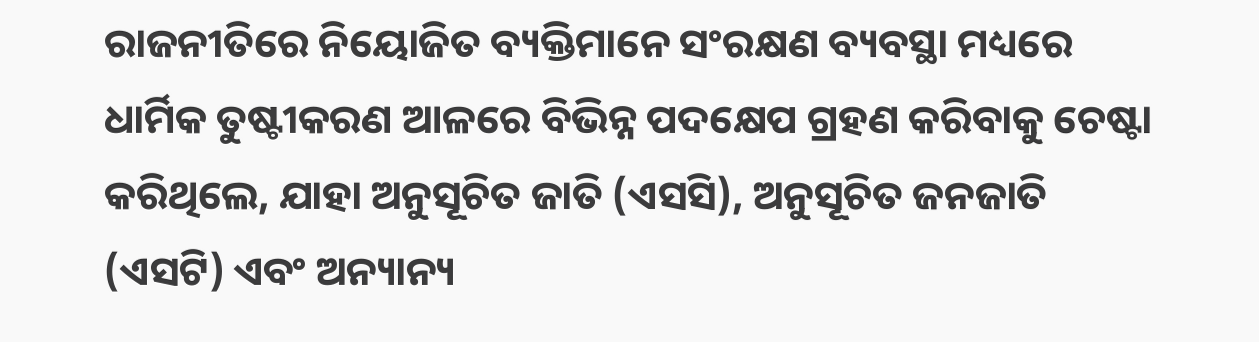ରାଜନୀତିରେ ନିୟୋଜିତ ବ୍ୟକ୍ତିମାନେ ସଂରକ୍ଷଣ ବ୍ୟବସ୍ଥା ମଧ୍ୟରେ ଧାର୍ମିକ ତୁଷ୍ଟୀକରଣ ଆଳରେ ବିଭିନ୍ନ ପଦକ୍ଷେପ ଗ୍ରହଣ କରିବାକୁ ଚେଷ୍ଟା କରିଥିଲେ, ଯାହା ଅନୁସୂଚିତ ଜାତି (ଏସସି), ଅନୁସୂଚିତ ଜନଜାତି (ଏସଟି) ଏବଂ ଅନ୍ୟାନ୍ୟ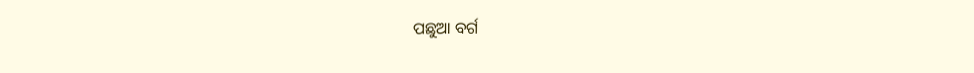ପଛୁଆ ବର୍ଗ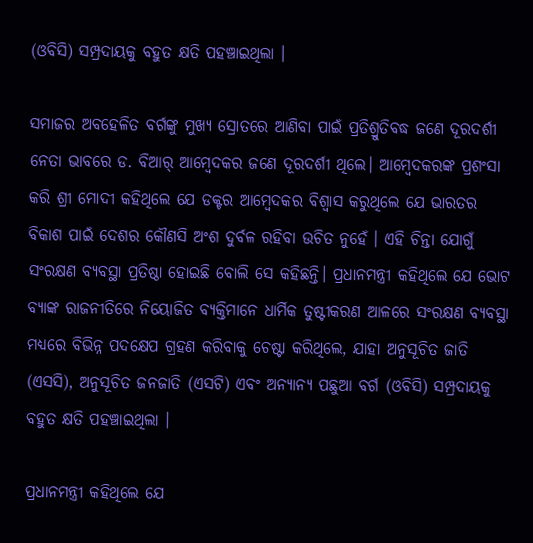(ଓବିସି) ସମ୍ପ୍ରଦାୟକୁ ବହୁତ କ୍ଷତି ପହଞ୍ଚାଇଥିଲା ।

ସମାଜର ଅବହେଳିତ ବର୍ଗଙ୍କୁ ମୁଖ୍ୟ ସ୍ରୋତରେ ଆଣିବା ପାଇଁ ପ୍ରତିଶ୍ରୁତିବଦ୍ଧ ଜଣେ ଦୂରଦର୍ଶୀ ନେତା ଭାବରେ ଡ. ବିଆର୍ ଆମ୍ବେଦକର ଜଣେ ଦୂରଦର୍ଶୀ ଥିଲେ। ଆମ୍ବେଦକରଙ୍କ ପ୍ରଶଂସା କରି ଶ୍ରୀ ମୋଦୀ କହିଥିଲେ ଯେ ଡକ୍ଟର ଆମ୍ବେଦକର ବିଶ୍ୱାସ କରୁଥିଲେ ଯେ ଭାରତର ବିକାଶ ପାଇଁ ଦେଶର କୌଣସି ଅଂଶ ଦୁର୍ବଳ ରହିବା ଉଚିତ ନୁହେଁ । ଏହି ଚିନ୍ତା ଯୋଗୁଁ ସଂରକ୍ଷଣ ବ୍ୟବସ୍ଥା ପ୍ରତିଷ୍ଠା ହୋଇଛି ବୋଲି ସେ କହିଛନ୍ତି। ପ୍ରଧାନମନ୍ତ୍ରୀ କହିଥିଲେ ଯେ ଭୋଟ ବ୍ୟାଙ୍କ ରାଜନୀତିରେ ନିୟୋଜିତ ବ୍ୟକ୍ତିମାନେ ଧାର୍ମିକ ତୁଷ୍ଟୀକରଣ ଆଳରେ ସଂରକ୍ଷଣ ବ୍ୟବସ୍ଥା ମଧ୍ୟରେ ବିଭିନ୍ନ ପଦକ୍ଷେପ ଗ୍ରହଣ କରିବାକୁ ଚେଷ୍ଟା କରିଥିଲେ, ଯାହା ଅନୁସୂଚିତ ଜାତି (ଏସସି), ଅନୁସୂଚିତ ଜନଜାତି (ଏସଟି) ଏବଂ ଅନ୍ୟାନ୍ୟ ପଛୁଆ ବର୍ଗ (ଓବିସି) ସମ୍ପ୍ରଦାୟକୁ ବହୁତ କ୍ଷତି ପହଞ୍ଚାଇଥିଲା ।

ପ୍ରଧାନମନ୍ତ୍ରୀ କହିଥିଲେ ଯେ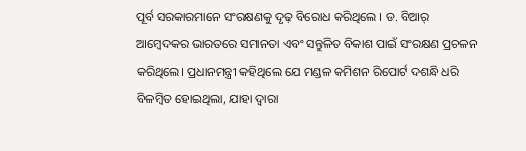ପୂର୍ବ ସରକାରମାନେ ସଂରକ୍ଷଣକୁ ଦୃଢ଼ ବିରୋଧ କରିଥିଲେ । ଡ. ବିଆର୍ ଆମ୍ବେଦକର ଭାରତରେ ସମାନତା ଏବଂ ସନ୍ତୁଳିତ ବିକାଶ ପାଇଁ ସଂରକ୍ଷଣ ପ୍ରଚଳନ କରିଥିଲେ। ପ୍ରଧାନମନ୍ତ୍ରୀ କହିଥିଲେ ଯେ ମଣ୍ଡଳ କମିଶନ ରିପୋର୍ଟ ଦଶନ୍ଧି ଧରି ବିଳମ୍ବିତ ହୋଇଥିଲା, ଯାହା ଦ୍ବାରା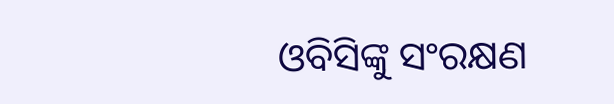ଓବିସିଙ୍କୁ ସଂରକ୍ଷଣ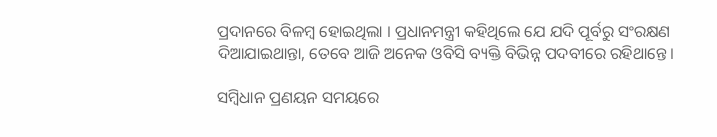ପ୍ରଦାନରେ ବିଳମ୍ବ ହୋଇଥିଲା । ପ୍ରଧାନମନ୍ତ୍ରୀ କହିଥିଲେ ଯେ ଯଦି ପୂର୍ବରୁ ସଂରକ୍ଷଣ ଦିଆଯାଇଥାନ୍ତା, ତେବେ ଆଜି ଅନେକ ଓବିସି ବ୍ୟକ୍ତି ବିଭିନ୍ନ ପଦବୀରେ ରହିଥାନ୍ତେ।

ସମ୍ବିଧାନ ପ୍ରଣୟନ ସମୟରେ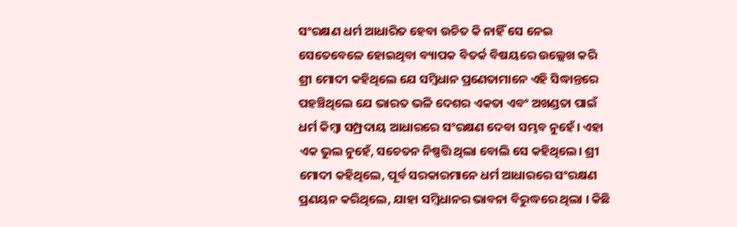ସଂରକ୍ଷଣ ଧର୍ମ ଆଧାରିତ ହେବା ଉଚିତ କି ନାହିଁ ସେ ନେଇ ସେତେବେଳେ ହୋଇଥିବା ବ୍ୟାପକ ବିତର୍କ ବିଷୟରେ ଉଲ୍ଲେଖ କରି ଶ୍ରୀ ମୋଦୀ କହିଥିଲେ ଯେ ସମ୍ବିଧାନ ପ୍ରଣେତାମାନେ ଏହି ସିଦ୍ଧାନ୍ତରେ ପହଞ୍ଚିଥିଲେ ଯେ ଭାରତ ଭଳି ଦେଶର ଏକତା ଏବଂ ଅଖଣ୍ଡତା ପାଇଁ ଧର୍ମ କିମ୍ବା ସମ୍ପ୍ରଦାୟ ଆଧାରରେ ସଂରକ୍ଷଣ ଦେବା ସମ୍ଭବ ନୁହେଁ। ଏହା ଏକ ଭୁଲ ନୁହେଁ, ସଚେତନ ନିଷ୍ପତ୍ତି ଥିଲା ବୋଲି ସେ କହିଥିଲେ। ଶ୍ରୀ ମୋଦୀ କହିଥିଲେ, ପୂର୍ବ ସରକାରମାନେ ଧର୍ମ ଆଧାରରେ ସଂରକ୍ଷଣ ପ୍ରଣୟନ କରିଥିଲେ, ଯାହା ସମ୍ବିଧାନର ଭାବନା ବିରୁଦ୍ଧରେ ଥିଲା । କିଛି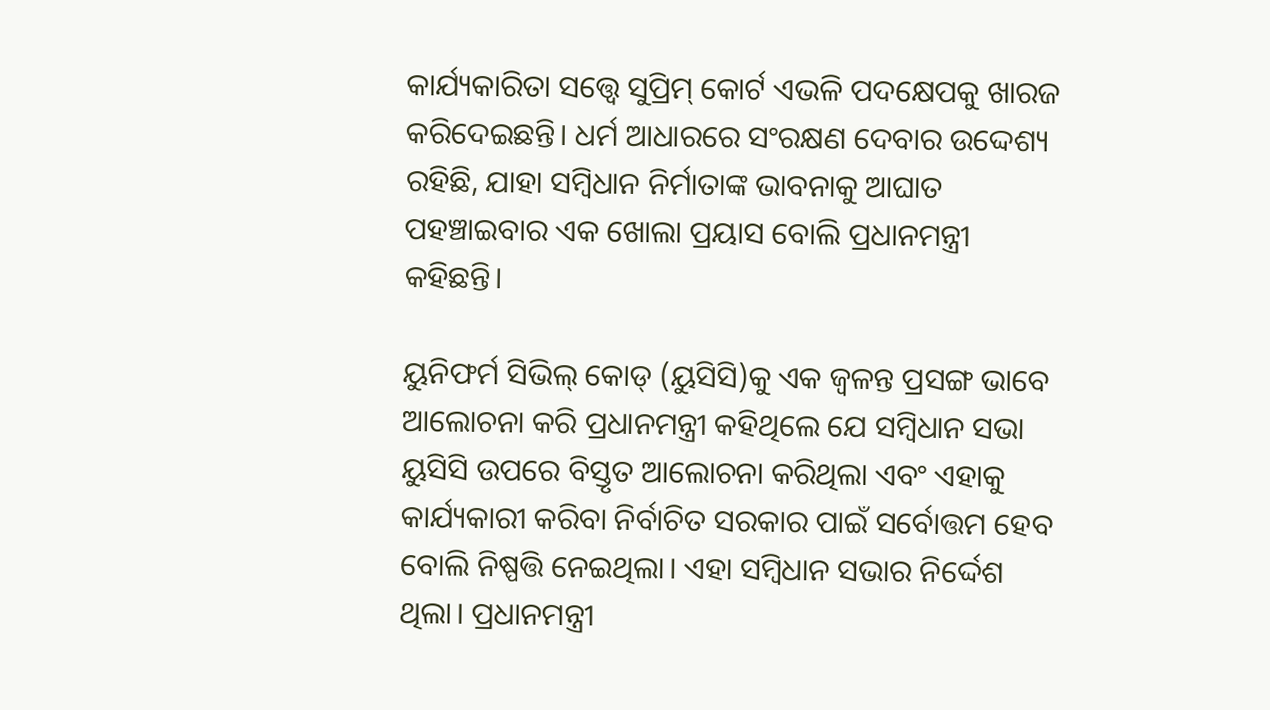କାର୍ଯ୍ୟକାରିତା ସତ୍ତ୍ୱେ ସୁପ୍ରିମ୍ କୋର୍ଟ ଏଭଳି ପଦକ୍ଷେପକୁ ଖାରଜ କରିଦେଇଛନ୍ତି। ଧର୍ମ ଆଧାରରେ ସଂରକ୍ଷଣ ଦେବାର ଉଦ୍ଦେଶ୍ୟ ରହିଛି, ଯାହା ସମ୍ବିଧାନ ନିର୍ମାତାଙ୍କ ଭାବନାକୁ ଆଘାତ ପହଞ୍ଚାଇବାର ଏକ ଖୋଲା ପ୍ରୟାସ ବୋଲି ପ୍ରଧାନମନ୍ତ୍ରୀ କହିଛନ୍ତି।

ୟୁନିଫର୍ମ ସିଭିଲ୍ କୋଡ୍ (ୟୁସିସି)କୁ ଏକ ଜ୍ୱଳନ୍ତ ପ୍ରସଙ୍ଗ ଭାବେ ଆଲୋଚନା କରି ପ୍ରଧାନମନ୍ତ୍ରୀ କହିଥିଲେ ଯେ ସମ୍ବିଧାନ ସଭା ୟୁସିସି ଉପରେ ବିସ୍ତୃତ ଆଲୋଚନା କରିଥିଲା ଏବଂ ଏହାକୁ କାର୍ଯ୍ୟକାରୀ କରିବା ନିର୍ବାଚିତ ସରକାର ପାଇଁ ସର୍ବୋତ୍ତମ ହେବ ବୋଲି ନିଷ୍ପତ୍ତି ନେଇଥିଲା। ଏହା ସମ୍ବିଧାନ ସଭାର ନିର୍ଦ୍ଦେଶ ଥିଲା। ପ୍ରଧାନମନ୍ତ୍ରୀ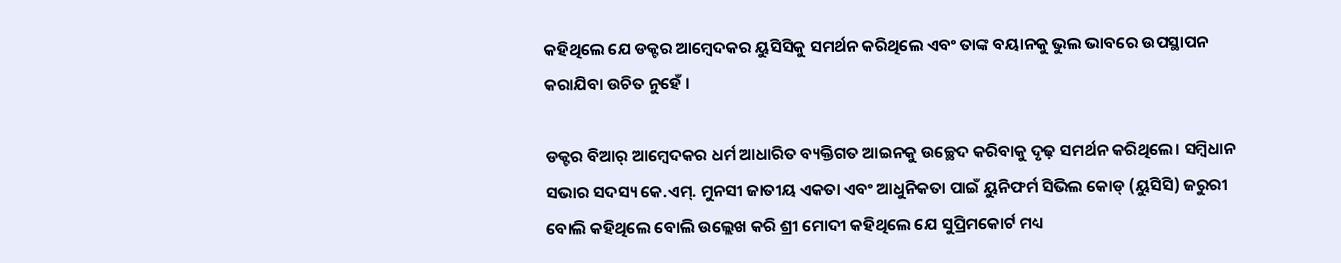କହିଥିଲେ ଯେ ଡକ୍ଟର ଆମ୍ବେଦକର ୟୁସିସିକୁ ସମର୍ଥନ କରିଥିଲେ ଏବଂ ତାଙ୍କ ବୟାନକୁ ଭୁଲ ଭାବରେ ଉପସ୍ଥାପନ କରାଯିବା ଉଚିତ ନୁହେଁ ।

ଡକ୍ଟର ବିଆର୍ ଆମ୍ବେଦକର ଧର୍ମ ଆଧାରିତ ବ୍ୟକ୍ତିଗତ ଆଇନକୁ ଉଚ୍ଛେଦ କରିବାକୁ ଦୃଢ଼ ସମର୍ଥନ କରିଥିଲେ। ସମ୍ବିଧାନ ସଭାର ସଦସ୍ୟ କେ.ଏମ୍. ମୁନସୀ ଜାତୀୟ ଏକତା ଏବଂ ଆଧୁନିକତା ପାଇଁ ୟୁନିଫର୍ମ ସିଭିଲ କୋଡ୍ (ୟୁସିସି) ଜରୁରୀ ବୋଲି କହିଥିଲେ ବୋଲି ଉଲ୍ଲେଖ କରି ଶ୍ରୀ ମୋଦୀ କହିଥିଲେ ଯେ ସୁପ୍ରିମକୋର୍ଟ ମଧ୍ୟ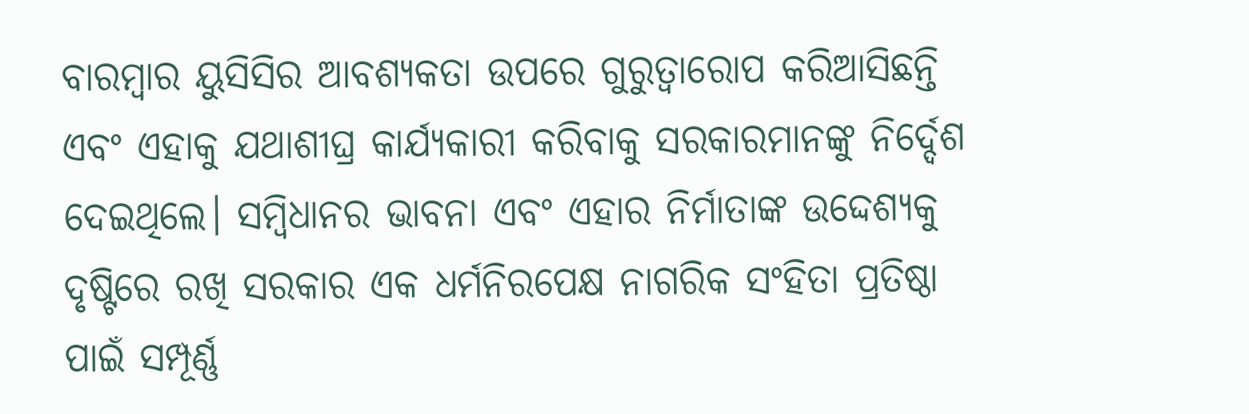ବାରମ୍ବାର ୟୁସିସିର ଆବଶ୍ୟକତା ଉପରେ ଗୁରୁତ୍ୱାରୋପ କରିଆସିଛନ୍ତି ଏବଂ ଏହାକୁ ଯଥାଶୀଘ୍ର କାର୍ଯ୍ୟକାରୀ କରିବାକୁ ସରକାରମାନଙ୍କୁ ନିର୍ଦ୍ଦେଶ ଦେଇଥିଲେ। ସମ୍ବିଧାନର ଭାବନା ଏବଂ ଏହାର ନିର୍ମାତାଙ୍କ ଉଦ୍ଦେଶ୍ୟକୁ ଦୃଷ୍ଟିରେ ରଖି ସରକାର ଏକ ଧର୍ମନିରପେକ୍ଷ ନାଗରିକ ସଂହିତା ପ୍ରତିଷ୍ଠା ପାଇଁ ସମ୍ପୂର୍ଣ୍ଣ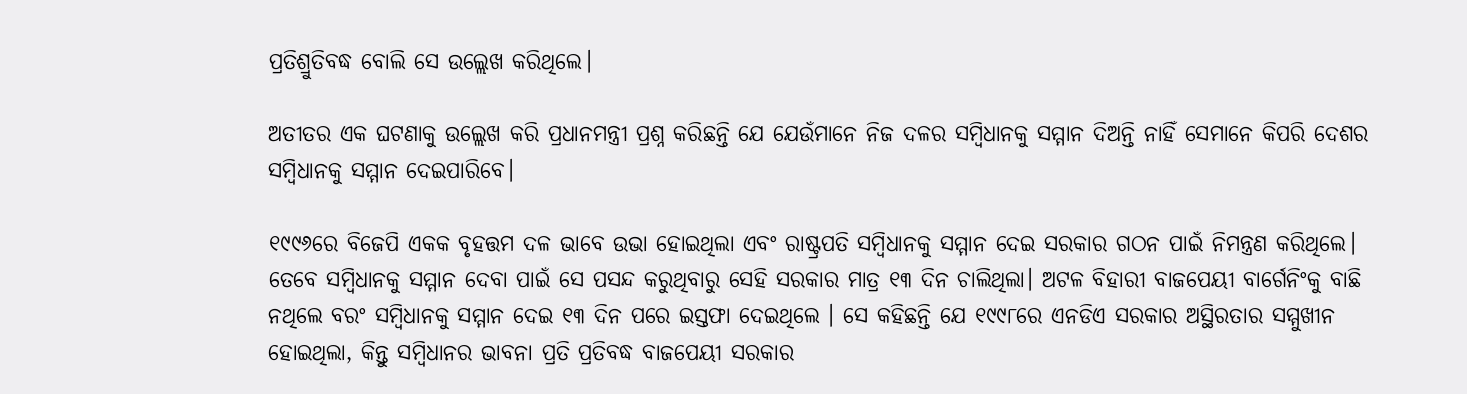ପ୍ରତିଶ୍ରୁତିବଦ୍ଧ ବୋଲି ସେ ଉଲ୍ଲେଖ କରିଥିଲେ।

ଅତୀତର ଏକ ଘଟଣାକୁ ଉଲ୍ଲେଖ କରି ପ୍ରଧାନମନ୍ତ୍ରୀ ପ୍ରଶ୍ନ କରିଛନ୍ତି ଯେ ଯେଉଁମାନେ ନିଜ ଦଳର ସମ୍ବିଧାନକୁ ସମ୍ମାନ ଦିଅନ୍ତି ନାହିଁ ସେମାନେ କିପରି ଦେଶର ସମ୍ବିଧାନକୁ ସମ୍ମାନ ଦେଇପାରିବେ।

୧୯୯୬ରେ ବିଜେପି ଏକକ ବୃହତ୍ତମ ଦଳ ଭାବେ ଉଭା ହୋଇଥିଲା ଏବଂ ରାଷ୍ଟ୍ରପତି ସମ୍ବିଧାନକୁ ସମ୍ମାନ ଦେଇ ସରକାର ଗଠନ ପାଇଁ ନିମନ୍ତ୍ରଣ କରିଥିଲେ। ତେବେ ସମ୍ବିଧାନକୁ ସମ୍ମାନ ଦେବା ପାଇଁ ସେ ପସନ୍ଦ କରୁଥିବାରୁ ସେହି ସରକାର ମାତ୍ର ୧୩ ଦିନ ଚାଲିଥିଲା। ଅଟଳ ବିହାରୀ ବାଜପେୟୀ ବାର୍ଗେନିଂକୁ ବାଛି ନଥିଲେ ବରଂ ସମ୍ବିଧାନକୁ ସମ୍ମାନ ଦେଇ ୧୩ ଦିନ ପରେ ଇସ୍ତଫା ଦେଇଥିଲେ । ସେ କହିଛନ୍ତି ଯେ ୧୯୯୮ରେ ଏନଡିଏ ସରକାର ଅସ୍ଥିରତାର ସମ୍ମୁଖୀନ ହୋଇଥିଲା, କିନ୍ତୁ ସମ୍ବିଧାନର ଭାବନା ପ୍ରତି ପ୍ରତିବଦ୍ଧ ବାଜପେୟୀ ସରକାର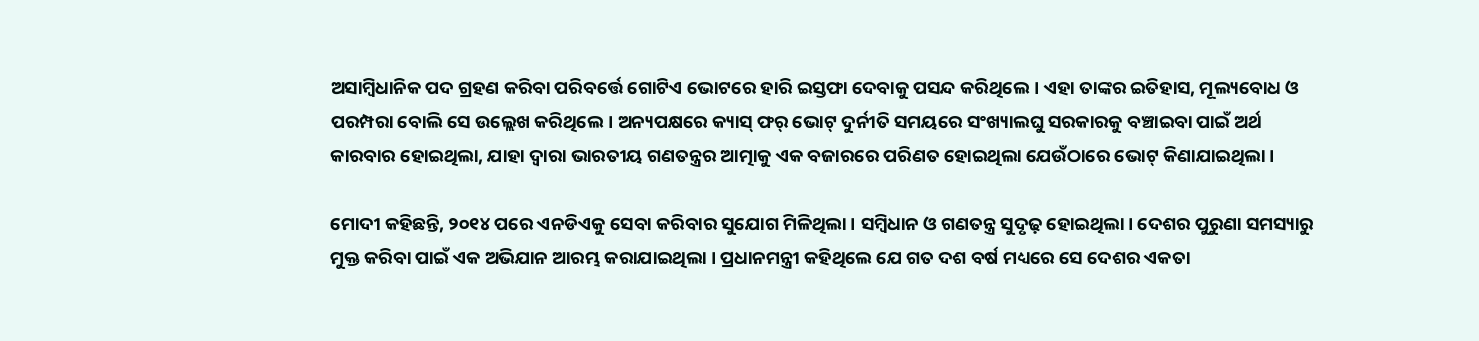ଅସାମ୍ବିଧାନିକ ପଦ ଗ୍ରହଣ କରିବା ପରିବର୍ତ୍ତେ ଗୋଟିଏ ଭୋଟରେ ହାରି ଇସ୍ତଫା ଦେବାକୁ ପସନ୍ଦ କରିଥିଲେ। ଏହା ତାଙ୍କର ଇତିହାସ, ମୂଲ୍ୟବୋଧ ଓ ପରମ୍ପରା ବୋଲି ସେ ଉଲ୍ଲେଖ କରିଥିଲେ। ଅନ୍ୟପକ୍ଷରେ କ୍ୟାସ୍ ଫର୍ ଭୋଟ୍ ଦୁର୍ନୀତି ସମୟରେ ସଂଖ୍ୟାଲଘୁ ସରକାରକୁ ବଞ୍ଚାଇବା ପାଇଁ ଅର୍ଥ କାରବାର ହୋଇଥିଲା, ଯାହା ଦ୍ୱାରା ଭାରତୀୟ ଗଣତନ୍ତ୍ରର ଆତ୍ମାକୁ ଏକ ବଜାରରେ ପରିଣତ ହୋଇଥିଲା ଯେଉଁଠାରେ ଭୋଟ୍ କିଣାଯାଇଥିଲା।

ମୋଦୀ କହିଛନ୍ତି, ୨୦୧୪ ପରେ ଏନଡିଏକୁ ସେବା କରିବାର ସୁଯୋଗ ମିଳିଥିଲା । ସମ୍ବିଧାନ ଓ ଗଣତନ୍ତ୍ର ସୁଦୃଢ଼ ହୋଇଥିଲା। ଦେଶର ପୁରୁଣା ସମସ୍ୟାରୁ ମୁକ୍ତ କରିବା ପାଇଁ ଏକ ଅଭିଯାନ ଆରମ୍ଭ କରାଯାଇଥିଲା । ପ୍ରଧାନମନ୍ତ୍ରୀ କହିଥିଲେ ଯେ ଗତ ଦଶ ବର୍ଷ ମଧ୍ୟରେ ସେ ଦେଶର ଏକତା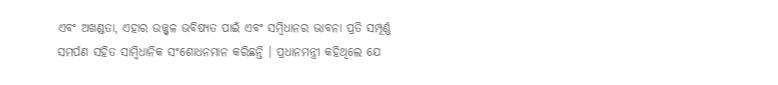ଏବଂ ଅଖଣ୍ଡତା, ଏହାର ଉଜ୍ଜ୍ୱଳ ଭବିଷ୍ୟତ ପାଇଁ ଏବଂ ସମ୍ବିଧାନର ଭାବନା ପ୍ରତି ସମ୍ପୂର୍ଣ୍ଣ ସମର୍ପଣ ସହିତ ସାମ୍ବିଧାନିକ ସଂଶୋଧନମାନ କରିଛନ୍ତି । ପ୍ରଧାନମନ୍ତ୍ରୀ କହିଥିଲେ ଯେ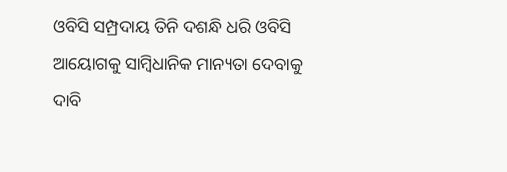ଓବିସି ସମ୍ପ୍ରଦାୟ ତିନି ଦଶନ୍ଧି ଧରି ଓବିସି ଆୟୋଗକୁ ସାମ୍ବିଧାନିକ ମାନ୍ୟତା ଦେବାକୁ ଦାବି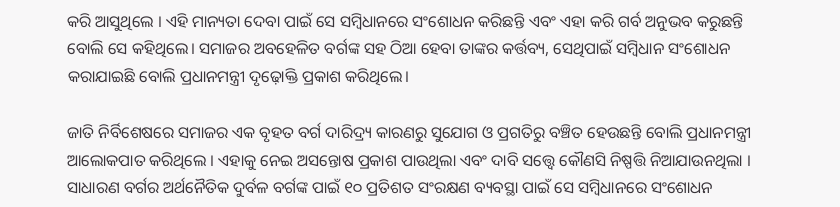କରି ଆସୁଥିଲେ । ଏହି ମାନ୍ୟତା ଦେବା ପାଇଁ ସେ ସମ୍ବିଧାନରେ ସଂଶୋଧନ କରିଛନ୍ତି ଏବଂ ଏହା କରି ଗର୍ବ ଅନୁଭବ କରୁଛନ୍ତି ବୋଲି ସେ କହିଥିଲେ। ସମାଜର ଅବହେଳିତ ବର୍ଗଙ୍କ ସହ ଠିଆ ହେବା ତାଙ୍କର କର୍ତ୍ତବ୍ୟ, ସେଥିପାଇଁ ସମ୍ବିଧାନ ସଂଶୋଧନ କରାଯାଇଛି ବୋଲି ପ୍ରଧାନମନ୍ତ୍ରୀ ଦୃଢ଼ୋକ୍ତି ପ୍ରକାଶ କରିଥିଲେ।

ଜାତି ନିର୍ବିଶେଷରେ ସମାଜର ଏକ ବୃହତ ବର୍ଗ ଦାରିଦ୍ର୍ୟ କାରଣରୁ ସୁଯୋଗ ଓ ପ୍ରଗତିରୁ ବଞ୍ଚିତ ହେଉଛନ୍ତି ବୋଲି ପ୍ରଧାନମନ୍ତ୍ରୀ ଆଲୋକପାତ କରିଥିଲେ । ଏହାକୁ ନେଇ ଅସନ୍ତୋଷ ପ୍ରକାଶ ପାଉଥିଲା ଏବଂ ଦାବି ସତ୍ତ୍ୱେ କୌଣସି ନିଷ୍ପତ୍ତି ନିଆଯାଉନଥିଲା । ସାଧାରଣ ବର୍ଗର ଅର୍ଥନୈତିକ ଦୁର୍ବଳ ବର୍ଗଙ୍କ ପାଇଁ ୧୦ ପ୍ରତିଶତ ସଂରକ୍ଷଣ ବ୍ୟବସ୍ଥା ପାଇଁ ସେ ସମ୍ବିଧାନରେ ସଂଶୋଧନ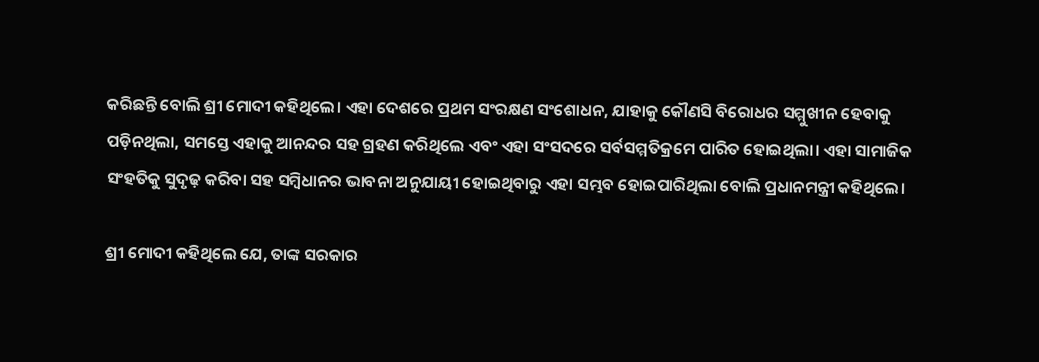କରିଛନ୍ତି ବୋଲି ଶ୍ରୀ ମୋଦୀ କହିଥିଲେ। ଏହା ଦେଶରେ ପ୍ରଥମ ସଂରକ୍ଷଣ ସଂଶୋଧନ, ଯାହାକୁ କୌଣସି ବିରୋଧର ସମ୍ମୁଖୀନ ହେବାକୁ ପଡ଼ିନଥିଲା, ସମସ୍ତେ ଏହାକୁ ଆନନ୍ଦର ସହ ଗ୍ରହଣ କରିଥିଲେ ଏବଂ ଏହା ସଂସଦରେ ସର୍ବସମ୍ମତିକ୍ରମେ ପାରିତ ହୋଇଥିଲା। ଏହା ସାମାଜିକ ସଂହତିକୁ ସୁଦୃଢ଼ କରିବା ସହ ସମ୍ବିଧାନର ଭାବନା ଅନୁଯାୟୀ ହୋଇଥିବାରୁ ଏହା ସମ୍ଭବ ହୋଇପାରିଥିଲା ବୋଲି ପ୍ରଧାନମନ୍ତ୍ରୀ କହିଥିଲେ।

ଶ୍ରୀ ମୋଦୀ କହିଥିଲେ ଯେ, ତାଙ୍କ ସରକାର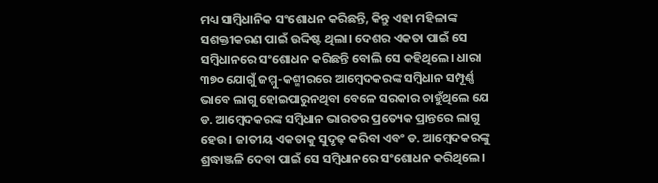ମଧ୍ୟ ସାମ୍ବିଧାନିକ ସଂଶୋଧନ କରିଛନ୍ତି, କିନ୍ତୁ ଏହା ମହିଳାଙ୍କ ସଶକ୍ତୀକରଣ ପାଇଁ ଉଦ୍ଦିଷ୍ଟ ଥିଲା। ଦେଶର ଏକତା ପାଇଁ ସେ ସମ୍ବିଧାନରେ ସଂଶୋଧନ କରିଛନ୍ତି ବୋଲି ସେ କହିଥିଲେ। ଧାରା ୩୭୦ ଯୋଗୁଁ ଜମ୍ମୁ-କଶ୍ମୀରରେ ଆମ୍ବେଦକରଙ୍କ ସମ୍ବିଧାନ ସମ୍ପୂର୍ଣ୍ଣ ଭାବେ ଲାଗୁ ହୋଇପାରୁନଥିବା ବେଳେ ସରକାର ଚାହୁଁଥିଲେ ଯେ ଡ. ଆମ୍ବେଦକରଙ୍କ ସମ୍ବିଧାନ ଭାରତର ପ୍ରତ୍ୟେକ ପ୍ରାନ୍ତରେ ଲାଗୁ ହେଉ। ଜାତୀୟ ଏକତାକୁ ସୁଦୃଢ଼ କରିବା ଏବଂ ଡ. ଆମ୍ବେଦକରଙ୍କୁ ଶ୍ରଦ୍ଧାଞ୍ଜଳି ଦେବା ପାଇଁ ସେ ସମ୍ବିଧାନରେ ସଂଶୋଧନ କରିଥିଲେ।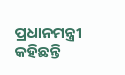ପ୍ରଧାନମନ୍ତ୍ରୀ କହିଛନ୍ତି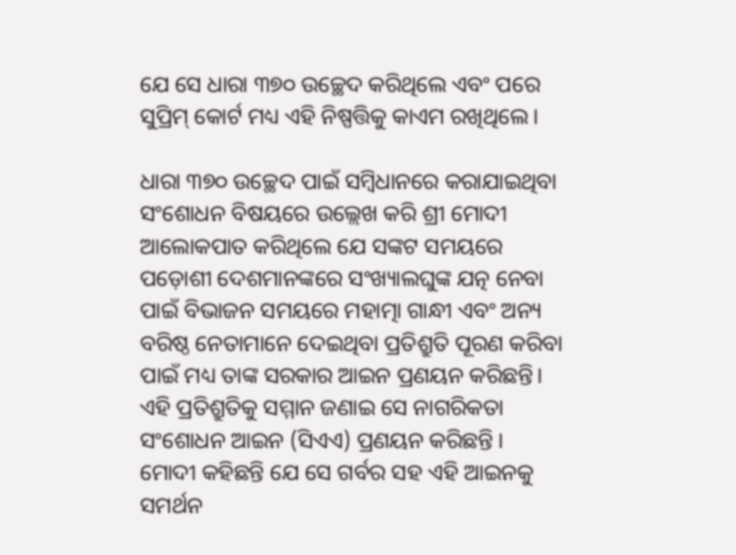ଯେ ସେ ଧାରା ୩୭୦ ଉଚ୍ଛେଦ କରିଥିଲେ ଏବଂ ପରେ ସୁପ୍ରିମ୍ କୋର୍ଟ ମଧ୍ୟ ଏହି ନିଷ୍ପତ୍ତିକୁ କାଏମ ରଖିଥିଲେ।

ଧାରା ୩୭୦ ଉଚ୍ଛେଦ ପାଇଁ ସମ୍ବିଧାନରେ କରାଯାଇଥିବା ସଂଶୋଧନ ବିଷୟରେ ଉଲ୍ଲେଖ କରି ଶ୍ରୀ ମୋଦୀ ଆଲୋକପାତ କରିଥିଲେ ଯେ ସଙ୍କଟ ସମୟରେ ପଡ଼ୋଶୀ ଦେଶମାନଙ୍କରେ ସଂଖ୍ୟାଲଘୁଙ୍କ ଯତ୍ନ ନେବା ପାଇଁ ବିଭାଜନ ସମୟରେ ମହାତ୍ମା ଗାନ୍ଧୀ ଏବଂ ଅନ୍ୟ ବରିଷ୍ଠ ନେତାମାନେ ଦେଇଥିବା ପ୍ରତିଶ୍ରୁତି ପୂରଣ କରିବା ପାଇଁ ମଧ୍ୟ ତାଙ୍କ ସରକାର ଆଇନ ପ୍ରଣୟନ କରିଛନ୍ତି। ଏହି ପ୍ରତିଶ୍ରୁତିକୁ ସମ୍ମାନ ଜଣାଇ ସେ ନାଗରିକତା ସଂଶୋଧନ ଆଇନ (ସିଏଏ) ପ୍ରଣୟନ କରିଛନ୍ତି । ମୋଦୀ କହିଛନ୍ତି ଯେ ସେ ଗର୍ବର ସହ ଏହି ଆଇନକୁ ସମର୍ଥନ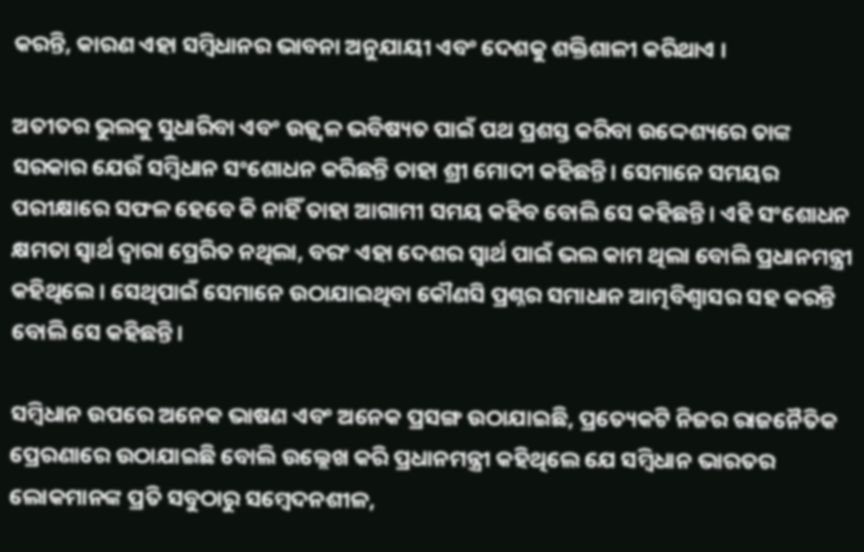କରନ୍ତି, କାରଣ ଏହା ସମ୍ବିଧାନର ଭାବନା ଅନୁଯାୟୀ ଏବଂ ଦେଶକୁ ଶକ୍ତିଶାଳୀ କରିଥାଏ ।

ଅତୀତର ଭୁଲକୁ ସୁଧାରିବା ଏବଂ ଉଜ୍ଜ୍ୱଳ ଭବିଷ୍ୟତ ପାଇଁ ପଥ ପ୍ରଶସ୍ତ କରିବା ଉଦ୍ଦେଶ୍ୟରେ ତାଙ୍କ ସରକାର ଯେଉଁ ସମ୍ବିଧାନ ସଂଶୋଧନ କରିଛନ୍ତି ତାହା ଶ୍ରୀ ମୋଦୀ କହିଛନ୍ତି। ସେମାନେ ସମୟର ପରୀକ୍ଷାରେ ସଫଳ ହେବେ କି ନାହିଁ ତାହା ଆଗାମୀ ସମୟ କହିବ ବୋଲି ସେ କହିଛନ୍ତି। ଏହି ସଂଶୋଧନ କ୍ଷମତା ସ୍ୱାର୍ଥ ଦ୍ୱାରା ପ୍ରେରିତ ନଥିଲା, ବରଂ ଏହା ଦେଶର ସ୍ୱାର୍ଥ ପାଇଁ ଭଲ କାମ ଥିଲା ବୋଲି ପ୍ରଧାନମନ୍ତ୍ରୀ କହିଥିଲେ । ସେଥିପାଇଁ ସେମାନେ ଉଠାଯାଇଥିବା କୌଣସି ପ୍ରଶ୍ନର ସମାଧାନ ଆତ୍ମବିଶ୍ୱାସର ସହ କରନ୍ତି ବୋଲି ସେ କହିଛନ୍ତି।

ସମ୍ବିଧାନ ଉପରେ ଅନେକ ଭାଷଣ ଏବଂ ଅନେକ ପ୍ରସଙ୍ଗ ଉଠାଯାଇଛି, ପ୍ରତ୍ୟେକଟି ନିଜର ରାଜନୈତିକ ପ୍ରେରଣାରେ ଉଠାଯାଇଛି ବୋଲି ଉଲ୍ଲେଖ କରି ପ୍ରଧାନମନ୍ତ୍ରୀ କହିଥିଲେ ଯେ ସମ୍ବିଧାନ ଭାରତର ଲୋକମାନଙ୍କ ପ୍ରତି ସବୁଠାରୁ ସମ୍ବେଦନଶୀଳ,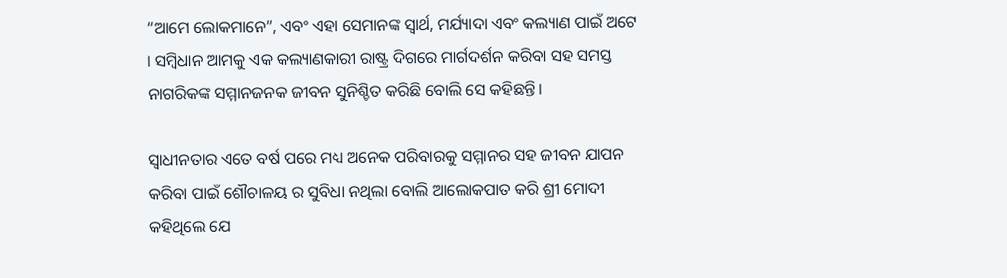“ଆମେ ଲୋକମାନେ”, ଏବଂ ଏହା ସେମାନଙ୍କ ସ୍ୱାର୍ଥ, ମର୍ଯ୍ୟାଦା ଏବଂ କଲ୍ୟାଣ ପାଇଁ ଅଟେ । ସମ୍ବିଧାନ ଆମକୁ ଏକ କଲ୍ୟାଣକାରୀ ରାଷ୍ଟ୍ର ଦିଗରେ ମାର୍ଗଦର୍ଶନ କରିବା ସହ ସମସ୍ତ ନାଗରିକଙ୍କ ସମ୍ମାନଜନକ ଜୀବନ ସୁନିଶ୍ଚିତ କରିଛି ବୋଲି ସେ କହିଛନ୍ତି।

ସ୍ୱାଧୀନତାର ଏତେ ବର୍ଷ ପରେ ମଧ୍ୟ ଅନେକ ପରିବାରକୁ ସମ୍ମାନର ସହ ଜୀବନ ଯାପନ କରିବା ପାଇଁ ଶୌଚାଳୟ ର ସୁବିଧା ନଥିଲା ବୋଲି ଆଲୋକପାତ କରି ଶ୍ରୀ ମୋଦୀ କହିଥିଲେ ଯେ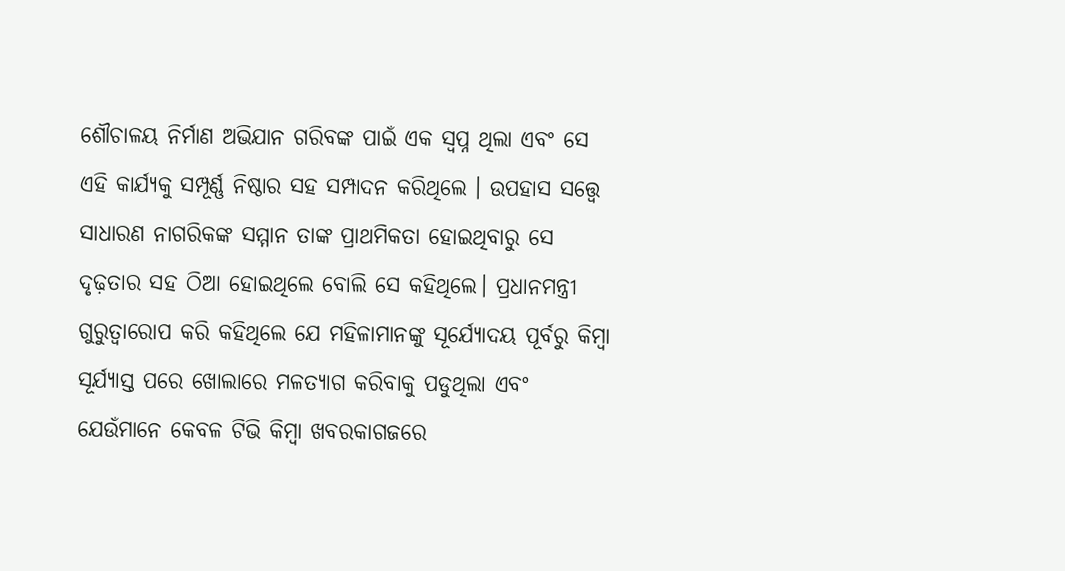ଶୌଚାଳୟ ନିର୍ମାଣ ଅଭିଯାନ ଗରିବଙ୍କ ପାଇଁ ଏକ ସ୍ୱପ୍ନ ଥିଲା ଏବଂ ସେ ଏହି କାର୍ଯ୍ୟକୁ ସମ୍ପୂର୍ଣ୍ଣ ନିଷ୍ଠାର ସହ ସମ୍ପାଦନ କରିଥିଲେ । ଉପହାସ ସତ୍ତ୍ୱେ ସାଧାରଣ ନାଗରିକଙ୍କ ସମ୍ମାନ ତାଙ୍କ ପ୍ରାଥମିକତା ହୋଇଥିବାରୁ ସେ ଦୃଢ଼ତାର ସହ ଠିଆ ହୋଇଥିଲେ ବୋଲି ସେ କହିଥିଲେ। ପ୍ରଧାନମନ୍ତ୍ରୀ ଗୁରୁତ୍ୱାରୋପ କରି କହିଥିଲେ ଯେ ମହିଳାମାନଙ୍କୁ ସୂର୍ଯ୍ୟୋଦୟ ପୂର୍ବରୁ କିମ୍ବା ସୂର୍ଯ୍ୟାସ୍ତ ପରେ ଖୋଲାରେ ମଳତ୍ୟାଗ କରିବାକୁ ପଡୁଥିଲା ଏବଂ ଯେଉଁମାନେ କେବଳ ଟିଭି କିମ୍ବା ଖବରକାଗଜରେ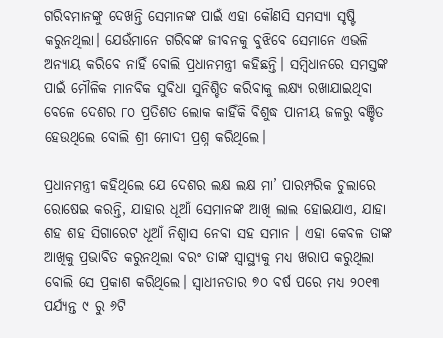ଗରିବମାନଙ୍କୁ ଦେଖନ୍ତି ସେମାନଙ୍କ ପାଇଁ ଏହା କୌଣସି ସମସ୍ୟା ସୃଷ୍ଟି କରୁନଥିଲା। ଯେଉଁମାନେ ଗରିବଙ୍କ ଜୀବନକୁ ବୁଝିବେ ସେମାନେ ଏଭଳି ଅନ୍ୟାୟ କରିବେ ନାହିଁ ବୋଲି ପ୍ରଧାନମନ୍ତ୍ରୀ କହିଛନ୍ତି। ସମ୍ବିଧାନରେ ସମସ୍ତଙ୍କ ପାଇଁ ମୌଳିକ ମାନବିକ ସୁବିଧା ସୁନିଶ୍ଚିତ କରିବାକୁ ଲକ୍ଷ୍ୟ ରଖାଯାଇଥିବା ବେଳେ ଦେଶର ୮୦ ପ୍ରତିଶତ ଲୋକ କାହିଁକି ବିଶୁଦ୍ଧ ପାନୀୟ ଜଳରୁ ବଞ୍ଚିତ ହେଉଥିଲେ ବୋଲି ଶ୍ରୀ ମୋଦୀ ପ୍ରଶ୍ନ କରିଥିଲେ।

ପ୍ରଧାନମନ୍ତ୍ରୀ କହିଥିଲେ ଯେ ଦେଶର ଲକ୍ଷ ଲକ୍ଷ ମା’ ପାରମ୍ପରିକ ଚୁଲାରେ ରୋଷେଇ କରନ୍ତି, ଯାହାର ଧୂଆଁ ସେମାନଙ୍କ ଆଖି ଲାଲ ହୋଇଯାଏ, ଯାହା ଶହ ଶହ ସିଗାରେଟ ଧୂଆଁ ନିଶ୍ୱାସ ନେବା ସହ ସମାନ । ଏହା କେବଳ ତାଙ୍କ ଆଖିକୁ ପ୍ରଭାବିତ କରୁନଥିଲା ବରଂ ତାଙ୍କ ସ୍ୱାସ୍ଥ୍ୟକୁ ମଧ୍ୟ ଖରାପ କରୁଥିଲା ବୋଲି ସେ ପ୍ରକାଶ କରିଥିଲେ। ସ୍ୱାଧୀନତାର ୭୦ ବର୍ଷ ପରେ ମଧ୍ୟ ୨୦୧୩ ପର୍ଯ୍ୟନ୍ତ ୯ ରୁ ୬ଟି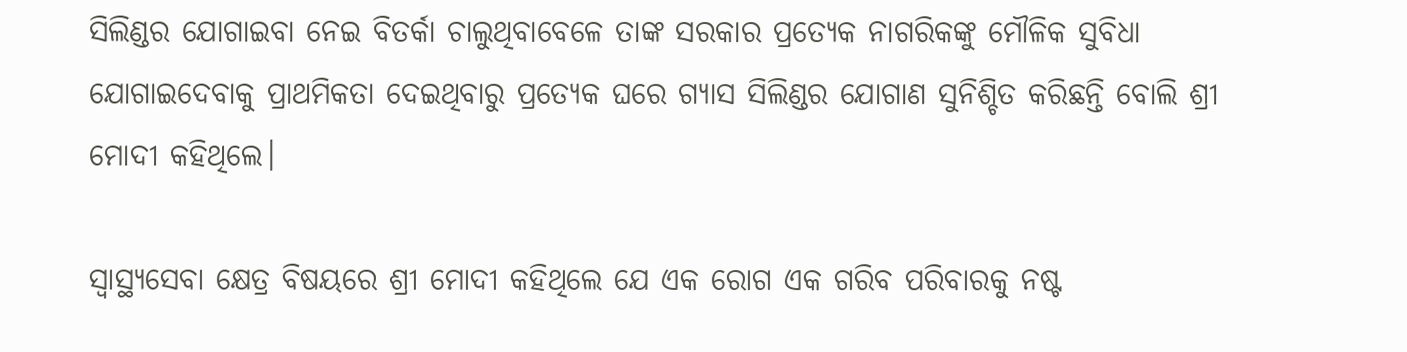ସିଲିଣ୍ଡର ଯୋଗାଇବା ନେଇ ବିତର୍କା ଚାଲୁଥିବାବେଳେ ତାଙ୍କ ସରକାର ପ୍ରତ୍ୟେକ ନାଗରିକଙ୍କୁ ମୌଳିକ ସୁବିଧା ଯୋଗାଇଦେବାକୁ ପ୍ରାଥମିକତା ଦେଇଥିବାରୁ ପ୍ରତ୍ୟେକ ଘରେ ଗ୍ୟାସ ସିଲିଣ୍ଡର ଯୋଗାଣ ସୁନିଶ୍ଚିତ କରିଛନ୍ତି ବୋଲି ଶ୍ରୀ ମୋଦୀ କହିଥିଲେ।

ସ୍ୱାସ୍ଥ୍ୟସେବା କ୍ଷେତ୍ର ବିଷୟରେ ଶ୍ରୀ ମୋଦୀ କହିଥିଲେ ଯେ ଏକ ରୋଗ ଏକ ଗରିବ ପରିବାରକୁ ନଷ୍ଟ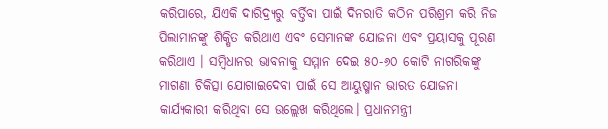କରିପାରେ, ଯିଏକି ଦାରିଦ୍ର୍ୟରୁ ବର୍ତ୍ତିବା ପାଇଁ ଦିନରାତି କଠିନ ପରିଶ୍ରମ କରି ନିଜ ପିଲାମାନଙ୍କୁ ଶିକ୍ଷିତ କରିଥାଏ ଏବଂ ସେମାନଙ୍କ ଯୋଜନା ଏବଂ ପ୍ରୟାସକୁ ପୂରଣ କରିଥାଏ । ସମ୍ବିଧାନର ଭାବନାକୁ ସମ୍ମାନ ଦେଇ ୫୦-୬୦ କୋଟି ନାଗରିକଙ୍କୁ ମାଗଣା ଚିକିତ୍ସା ଯୋଗାଇଦେବା ପାଇଁ ସେ ଆୟୁଷ୍ମାନ ଭାରତ ଯୋଜନା କାର୍ଯ୍ୟକାରୀ କରିଥିବା ସେ ଉଲ୍ଲେଖ କରିଥିଲେ। ପ୍ରଧାନମନ୍ତ୍ରୀ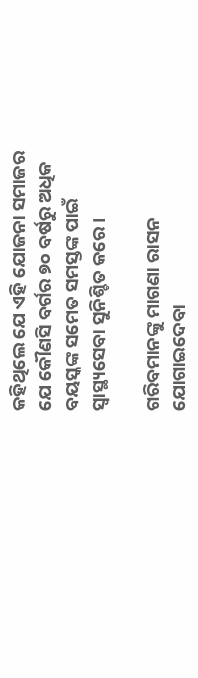କହିଥିଲେ ଯେ ଏହି ଯୋଜନା ସମାଜର ଯେ କୌଣସି ବର୍ଗର ୭୦ ବର୍ଷରୁ ଅଧିକ ବୟସ୍କଙ୍କ ସମେତ ସମସ୍ତଙ୍କ ପାଇଁ ସ୍ୱାସ୍ଥ୍ୟସେବା ସୁନିଶ୍ଚିତ କରେ ।

ଗରିବମାନଙ୍କୁ ମାଗଣା ରାସନ ଯୋଗାଇଦେବା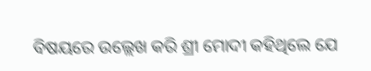ବିଷୟରେ ଉଲ୍ଲେଖ କରି ଶ୍ରୀ ମୋଦୀ କହିଥିଲେ ଯେ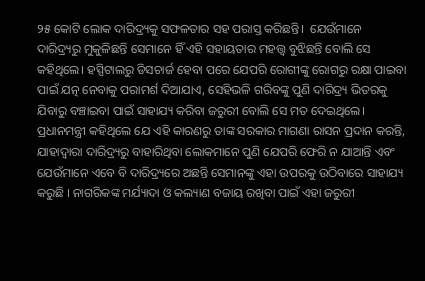୨୫ କୋଟି ଲୋକ ଦାରିଦ୍ର୍ୟକୁ ସଫଳତାର ସହ ପରାସ୍ତ କରିଛନ୍ତି।  ଯେଉଁମାନେ ଦାରିଦ୍ର୍ୟରୁ ମୁକୁଳିଛନ୍ତି ସେମାନେ ହିଁ ଏହି ସହାୟତାର ମହତ୍ତ୍ୱ ବୁଝିଛନ୍ତି ବୋଲି ସେ କହିଥିଲେ। ହସ୍ପିଟାଲରୁ ଡିସଚାର୍ଜ ହେବା ପରେ ଯେପରି ରୋଗୀଙ୍କୁ ରୋଗରୁ ରକ୍ଷା ପାଇବା ପାଇଁ ଯତ୍ନ ନେବାକୁ ପରାମର୍ଶ ଦିଆଯାଏ, ସେହିଭଳି ଗରିବଙ୍କୁ ପୁଣି ଦାରିଦ୍ର୍ୟ ଭିତରକୁ ଯିବାରୁ ବଞ୍ଚାଇବା ପାଇଁ ସାହାଯ୍ୟ କରିବା ଜରୁରୀ ବୋଲି ସେ ମତ ଦେଇଥିଲେ। ପ୍ରଧାନମନ୍ତ୍ରୀ କହିଥିଲେ ଯେ ଏହି କାରଣରୁ ତାଙ୍କ ସରକାର ମାଗଣା ରାସନ ପ୍ରଦାନ କରନ୍ତି, ଯାହାଦ୍ୱାରା ଦାରିଦ୍ର୍ୟରୁ ବାହାରିଥିବା ଲୋକମାନେ ପୁଣି ଯେପରି ଫେରି ନ ଯାଆନ୍ତି ଏବଂ ଯେଉଁମାନେ ଏବେ ବି ଦାରିଦ୍ର୍ୟରେ ଅଛନ୍ତି ସେମାନଙ୍କୁ ଏହା ଉପରକୁ ଉଠିବାରେ ସାହାଯ୍ୟ କରୁଛି । ନାଗରିକଙ୍କ ମର୍ଯ୍ୟାଦା ଓ କଲ୍ୟାଣ ବଜାୟ ରଖିବା ପାଇଁ ଏହା ଜରୁରୀ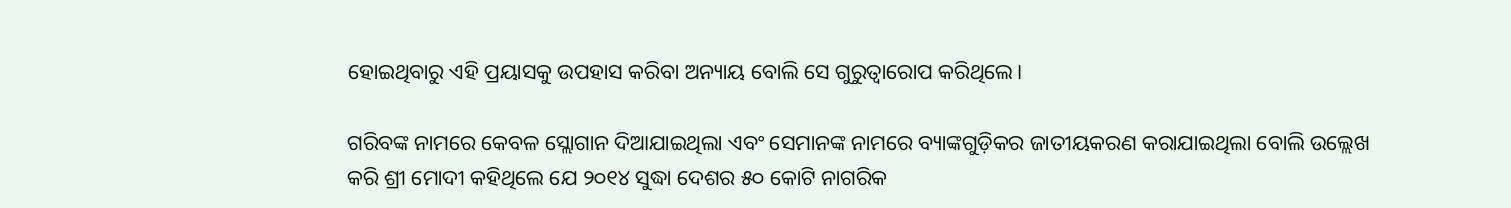ହୋଇଥିବାରୁ ଏହି ପ୍ରୟାସକୁ ଉପହାସ କରିବା ଅନ୍ୟାୟ ବୋଲି ସେ ଗୁରୁତ୍ୱାରୋପ କରିଥିଲେ।

ଗରିବଙ୍କ ନାମରେ କେବଳ ସ୍ଲୋଗାନ ଦିଆଯାଇଥିଲା ଏବଂ ସେମାନଙ୍କ ନାମରେ ବ୍ୟାଙ୍କଗୁଡ଼ିକର ଜାତୀୟକରଣ କରାଯାଇଥିଲା ବୋଲି ଉଲ୍ଲେଖ କରି ଶ୍ରୀ ମୋଦୀ କହିଥିଲେ ଯେ ୨୦୧୪ ସୁଦ୍ଧା ଦେଶର ୫୦ କୋଟି ନାଗରିକ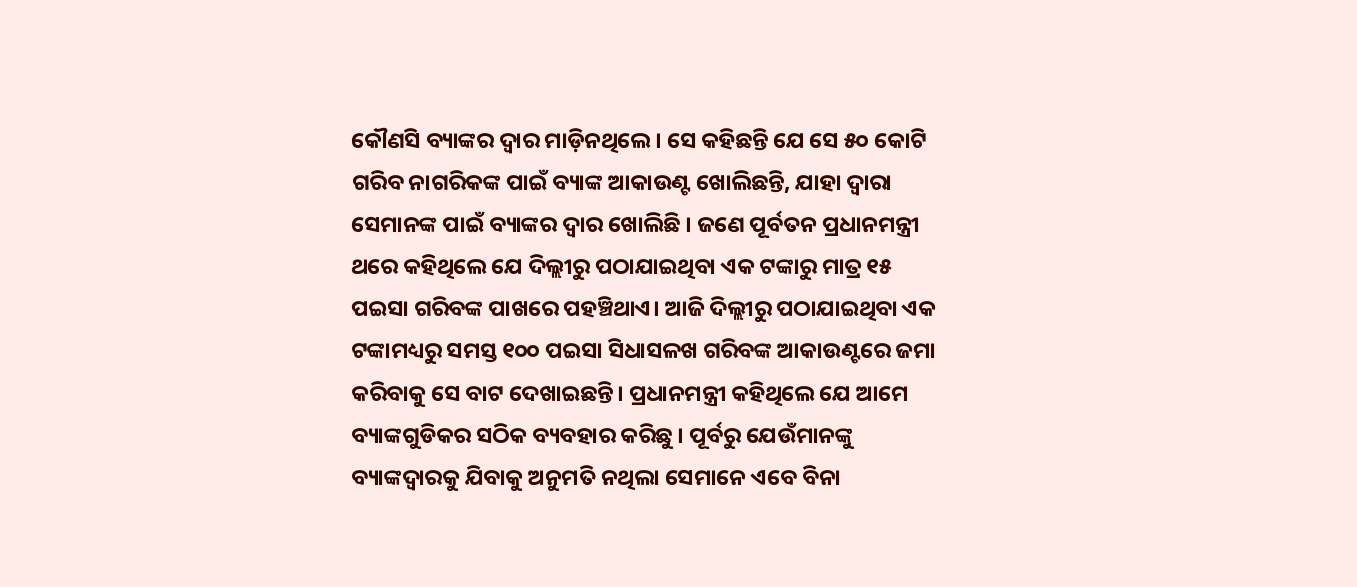କୌଣସି ବ୍ୟାଙ୍କର ଦ୍ବାର ମାଡ଼ିନଥିଲେ। ସେ କହିଛନ୍ତି ଯେ ସେ ୫୦ କୋଟି ଗରିବ ନାଗରିକଙ୍କ ପାଇଁ ବ୍ୟାଙ୍କ ଆକାଉଣ୍ଟ ଖୋଲିଛନ୍ତି, ଯାହା ଦ୍ୱାରା ସେମାନଙ୍କ ପାଇଁ ବ୍ୟାଙ୍କର ଦ୍ୱାର ଖୋଲିଛି । ଜଣେ ପୂର୍ବତନ ପ୍ରଧାନମନ୍ତ୍ରୀ ଥରେ କହିଥିଲେ ଯେ ଦିଲ୍ଲୀରୁ ପଠାଯାଇଥିବା ଏକ ଟଙ୍କାରୁ ମାତ୍ର ୧୫ ପଇସା ଗରିବଙ୍କ ପାଖରେ ପହଞ୍ଚିଥାଏ। ଆଜି ଦିଲ୍ଲୀରୁ ପଠାଯାଇଥିବା ଏକ ଟଙ୍କାମଧ୍ୟରୁ ସମସ୍ତ ୧୦୦ ପଇସା ସିଧାସଳଖ ଗରିବଙ୍କ ଆକାଉଣ୍ଟରେ ଜମା କରିବାକୁ ସେ ବାଟ ଦେଖାଇଛନ୍ତି। ପ୍ରଧାନମନ୍ତ୍ରୀ କହିଥିଲେ ଯେ ଆମେ ବ୍ୟାଙ୍କଗୁଡିକର ସଠିକ ବ୍ୟବହାର କରିଛୁ । ପୂର୍ବରୁ ଯେଉଁମାନଙ୍କୁ ବ୍ୟାଙ୍କଦ୍ୱାରକୁ ଯିବାକୁ ଅନୁମତି ନଥିଲା ସେମାନେ ଏବେ ବିନା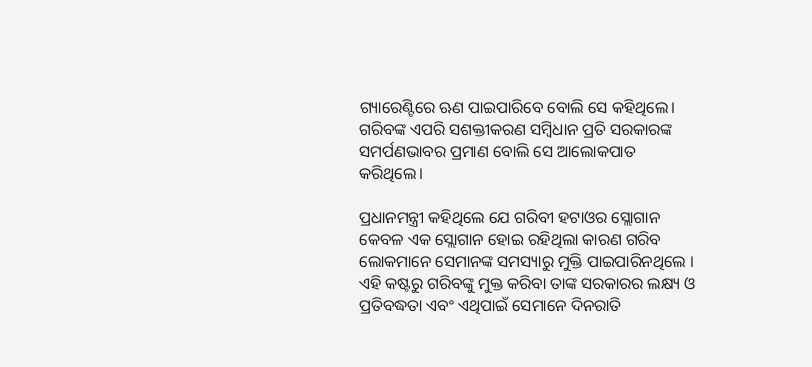ଗ୍ୟାରେଣ୍ଟିରେ ଋଣ ପାଇପାରିବେ ବୋଲି ସେ କହିଥିଲେ। ଗରିବଙ୍କ ଏପରି ସଶକ୍ତୀକରଣ ସମ୍ବିଧାନ ପ୍ରତି ସରକାରଙ୍କ ସମର୍ପଣଭାବର ପ୍ରମାଣ ବୋଲି ସେ ଆଲୋକପାତ କରିଥିଲେ।

ପ୍ରଧାନମନ୍ତ୍ରୀ କହିଥିଲେ ଯେ ଗରିବୀ ହଟାଓର ସ୍ଲୋଗାନ କେବଳ ଏକ ସ୍ଲୋଗାନ ହୋଇ ରହିଥିଲା କାରଣ ଗରିବ ଲୋକମାନେ ସେମାନଙ୍କ ସମସ୍ୟାରୁ ମୁକ୍ତି ପାଇପାରିନଥିଲେ । ଏହି କଷ୍ଟରୁ ଗରିବଙ୍କୁ ମୁକ୍ତ କରିବା ତାଙ୍କ ସରକାରର ଲକ୍ଷ୍ୟ ଓ ପ୍ରତିବଦ୍ଧତା ଏବଂ ଏଥିପାଇଁ ସେମାନେ ଦିନରାତି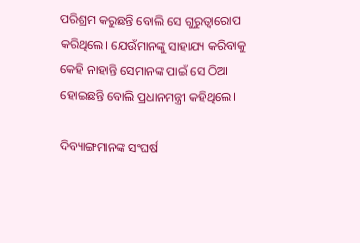ପରିଶ୍ରମ କରୁଛନ୍ତି ବୋଲି ସେ ଗୁରୁତ୍ୱାରୋପ କରିଥିଲେ। ଯେଉଁମାନଙ୍କୁ ସାହାଯ୍ୟ କରିବାକୁ କେହି ନାହାନ୍ତି ସେମାନଙ୍କ ପାଇଁ ସେ ଠିଆ ହୋଇଛନ୍ତି ବୋଲି ପ୍ରଧାନମନ୍ତ୍ରୀ କହିଥିଲେ।

ଦିବ୍ୟାଙ୍ଗମାନଙ୍କ ସଂଘର୍ଷ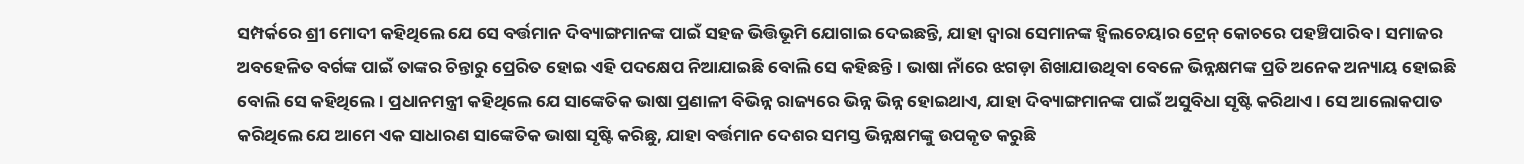ସମ୍ପର୍କରେ ଶ୍ରୀ ମୋଦୀ କହିଥିଲେ ଯେ ସେ ବର୍ତ୍ତମାନ ଦିବ୍ୟାଙ୍ଗମାନଙ୍କ ପାଇଁ ସହଜ ଭିତ୍ତିଭୂମି ଯୋଗାଇ ଦେଇଛନ୍ତି, ଯାହା ଦ୍ୱାରା ସେମାନଙ୍କ ହ୍ୱିଲଚେୟାର ଟ୍ରେନ୍ କୋଚରେ ପହଞ୍ଚିପାରିବ । ସମାଜର ଅବହେଳିତ ବର୍ଗଙ୍କ ପାଇଁ ତାଙ୍କର ଚିନ୍ତାରୁ ପ୍ରେରିତ ହୋଇ ଏହି ପଦକ୍ଷେପ ନିଆଯାଇଛି ବୋଲି ସେ କହିଛନ୍ତି। ଭାଷା ନାଁରେ ଝଗଡ଼ା ଶିଖାଯାଉଥିବା ବେଳେ ଭିନ୍ନକ୍ଷମଙ୍କ ପ୍ରତି ଅନେକ ଅନ୍ୟାୟ ହୋଇଛି ବୋଲି ସେ କହିଥିଲେ। ପ୍ରଧାନମନ୍ତ୍ରୀ କହିଥିଲେ ଯେ ସାଙ୍କେତିକ ଭାଷା ପ୍ରଣାଳୀ ବିଭିନ୍ନ ରାଜ୍ୟରେ ଭିନ୍ନ ଭିନ୍ନ ହୋଇଥାଏ, ଯାହା ଦିବ୍ୟାଙ୍ଗମାନଙ୍କ ପାଇଁ ଅସୁବିଧା ସୃଷ୍ଟି କରିଥାଏ । ସେ ଆଲୋକପାତ କରିଥିଲେ ଯେ ଆମେ ଏକ ସାଧାରଣ ସାଙ୍କେତିକ ଭାଷା ସୃଷ୍ଟି କରିଛୁ, ଯାହା ବର୍ତ୍ତମାନ ଦେଶର ସମସ୍ତ ଭିନ୍ନକ୍ଷମଙ୍କୁ ଉପକୃତ କରୁଛି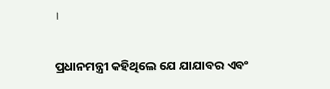।

ପ୍ରଧାନମନ୍ତ୍ରୀ କହିଥିଲେ ଯେ ଯାଯାବର ଏବଂ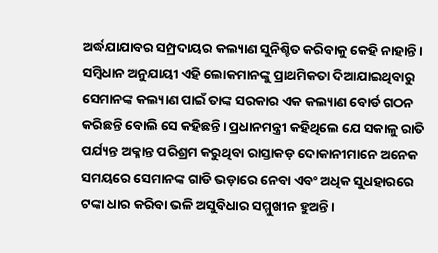ଅର୍ଦ୍ଧଯାଯାବର ସମ୍ପ୍ରଦାୟର କଲ୍ୟାଣ ସୁନିଶ୍ଚିତ କରିବାକୁ କେହି ନାହାନ୍ତି । ସମ୍ବିଧାନ ଅନୁଯାୟୀ ଏହି ଲୋକମାନଙ୍କୁ ପ୍ରାଥମିକତା ଦିଆଯାଇଥିବାରୁ ସେମାନଙ୍କ କଲ୍ୟାଣ ପାଇଁ ତାଙ୍କ ସରକାର ଏକ କଲ୍ୟାଣ ବୋର୍ଡ ଗଠନ କରିଛନ୍ତି ବୋଲି ସେ କହିଛନ୍ତି। ପ୍ରଧାନମନ୍ତ୍ରୀ କହିଥିଲେ ଯେ ସକାଳୁ ରାତି ପର୍ଯ୍ୟନ୍ତ ଅକ୍ଳାନ୍ତ ପରିଶ୍ରମ କରୁଥିବା ରାସ୍ତାକଡ଼ ଦୋକାନୀମାନେ ଅନେକ ସମୟରେ ସେମାନଙ୍କ ଗାଡି ଭଡ଼ାରେ ନେବା ଏବଂ ଅଧିକ ସୁଧହାରରେ ଟଙ୍କା ଧାର କରିବା ଭଳି ଅସୁବିଧାର ସମ୍ମୁଖୀନ ହୁଅନ୍ତି ।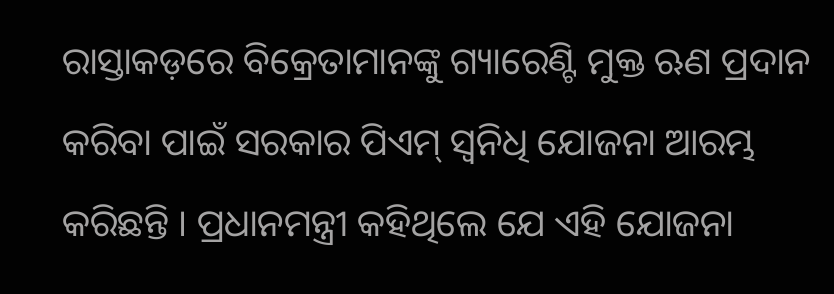ରାସ୍ତାକଡ଼ରେ ବିକ୍ରେତାମାନଙ୍କୁ ଗ୍ୟାରେଣ୍ଟି ମୁକ୍ତ ଋଣ ପ୍ରଦାନ କରିବା ପାଇଁ ସରକାର ପିଏମ୍ ସ୍ୱନିଧି ଯୋଜନା ଆରମ୍ଭ କରିଛନ୍ତି । ପ୍ରଧାନମନ୍ତ୍ରୀ କହିଥିଲେ ଯେ ଏହି ଯୋଜନା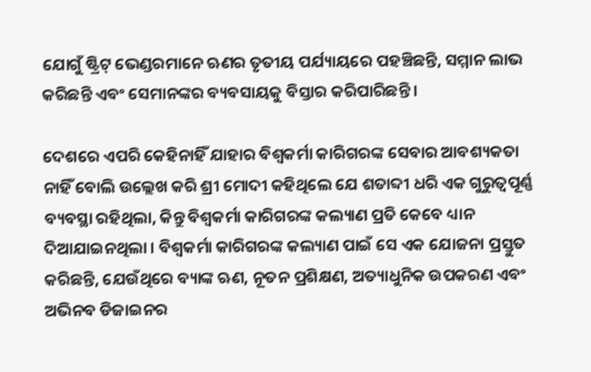ଯୋଗୁଁ ଷ୍ଟ୍ରିଟ୍ ଭେଣ୍ଡରମାନେ ଋଣର ତୃତୀୟ ପର୍ଯ୍ୟାୟରେ ପହଞ୍ଚିଛନ୍ତି, ସମ୍ମାନ ଲାଭ କରିଛନ୍ତି ଏବଂ ସେମାନଙ୍କର ବ୍ୟବସାୟକୁ ବିସ୍ତାର କରିପାରିଛନ୍ତି ।

ଦେଶରେ ଏପରି କେହିନାହିଁ ଯାହାର ବିଶ୍ୱକର୍ମା କାରିଗରଙ୍କ ସେବାର ଆବଶ୍ୟକତା ନାହିଁ ବୋଲି ଉଲ୍ଲେଖ କରି ଶ୍ରୀ ମୋଦୀ କହିଥିଲେ ଯେ ଶତାବ୍ଦୀ ଧରି ଏକ ଗୁରୁତ୍ୱପୂର୍ଣ୍ଣ ବ୍ୟବସ୍ଥା ରହିଥିଲା, କିନ୍ତୁ ବିଶ୍ୱକର୍ମା କାରିଗରଙ୍କ କଲ୍ୟାଣ ପ୍ରତି କେବେ ଧ୍ୟାନ ଦିଆଯାଇନଥିଲା । ବିଶ୍ୱକର୍ମା କାରିଗରଙ୍କ କଲ୍ୟାଣ ପାଇଁ ସେ ଏକ ଯୋଜନା ପ୍ରସ୍ତୁତ କରିଛନ୍ତି, ଯେଉଁଥିରେ ବ୍ୟାଙ୍କ ଋଣ, ନୂତନ ପ୍ରଶିକ୍ଷଣ, ଅତ୍ୟାଧୁନିକ ଉପକରଣ ଏବଂ ଅଭିନବ ଡିଜାଇନର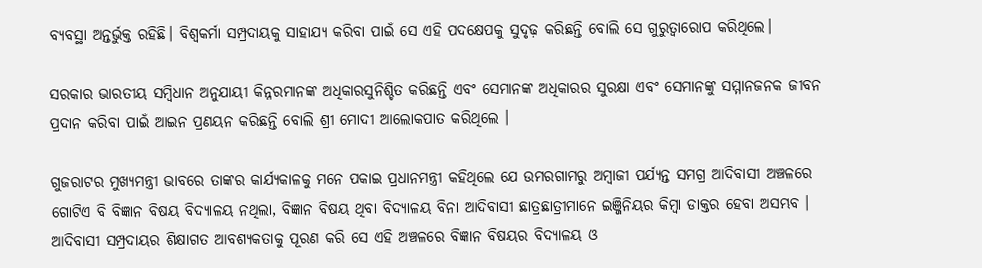ବ୍ୟବସ୍ଥା ଅନ୍ତର୍ଭୁକ୍ତ ରହିଛି। ବିଶ୍ୱକର୍ମା ସମ୍ପ୍ରଦାୟକୁ ସାହାଯ୍ୟ କରିବା ପାଇଁ ସେ ଏହି ପଦକ୍ଷେପକୁ ସୁଦୃଢ଼ କରିଛନ୍ତି ବୋଲି ସେ ଗୁରୁତ୍ୱାରୋପ କରିଥିଲେ।

ସରକାର ଭାରତୀୟ ସମ୍ବିଧାନ ଅନୁଯାୟୀ କିନ୍ନରମାନଙ୍କ ଅଧିକାରସୁନିଶ୍ଚିତ କରିଛନ୍ତି ଏବଂ ସେମାନଙ୍କ ଅଧିକାରର ସୁରକ୍ଷା ଏବଂ ସେମାନଙ୍କୁ ସମ୍ମାନଜନକ ଜୀବନ ପ୍ରଦାନ କରିବା ପାଇଁ ଆଇନ ପ୍ରଣୟନ କରିଛନ୍ତି ବୋଲି ଶ୍ରୀ ମୋଦୀ ଆଲୋକପାତ କରିଥିଲେ ।

ଗୁଜରାଟର ମୁଖ୍ୟମନ୍ତ୍ରୀ ଭାବରେ ତାଙ୍କର କାର୍ଯ୍ୟକାଳକୁ ମନେ ପକାଇ ପ୍ରଧାନମନ୍ତ୍ରୀ କହିଥିଲେ ଯେ ଉମରଗାମରୁ ଅମ୍ବାଜୀ ପର୍ଯ୍ୟନ୍ତ ସମଗ୍ର ଆଦିବାସୀ ଅଞ୍ଚଳରେ ଗୋଟିଏ ବି ବିଜ୍ଞାନ ବିଷୟ ବିଦ୍ୟାଳୟ ନଥିଲା, ବିଜ୍ଞାନ ବିଷୟ ଥିବା ବିଦ୍ୟାଳୟ ବିନା ଆଦିବାସୀ ଛାତ୍ରଛାତ୍ରୀମାନେ ଇଞ୍ଜିନିୟର କିମ୍ବା ଡାକ୍ତର ହେବା ଅସମ୍ଭବ । ଆଦିବାସୀ ସମ୍ପ୍ରଦାୟର ଶିକ୍ଷାଗତ ଆବଶ୍ୟକତାକୁ ପୂରଣ କରି ସେ ଏହି ଅଞ୍ଚଳରେ ବିଜ୍ଞାନ ବିଷୟର ବିଦ୍ୟାଳୟ ଓ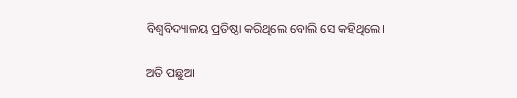ବିଶ୍ୱବିଦ୍ୟାଳୟ ପ୍ରତିଷ୍ଠା କରିଥିଲେ ବୋଲି ସେ କହିଥିଲେ।

ଅତି ପଛୁଆ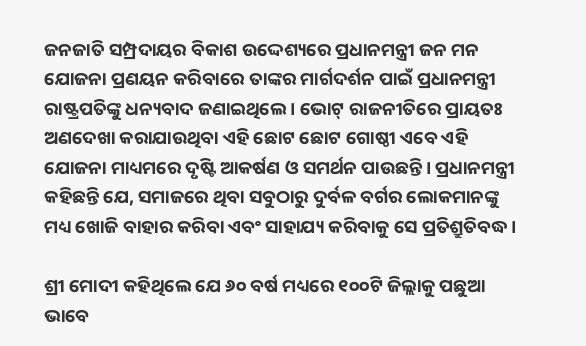ଜନଜାତି ସମ୍ପ୍ରଦାୟର ବିକାଶ ଉଦ୍ଦେଶ୍ୟରେ ପ୍ରଧାନମନ୍ତ୍ରୀ ଜନ ମନ ଯୋଜନା ପ୍ରଣୟନ କରିବାରେ ତାଙ୍କର ମାର୍ଗଦର୍ଶନ ପାଇଁ ପ୍ରଧାନମନ୍ତ୍ରୀ ରାଷ୍ଟ୍ରପତିଙ୍କୁ ଧନ୍ୟବାଦ ଜଣାଇଥିଲେ । ଭୋଟ୍ ରାଜନୀତିରେ ପ୍ରାୟତଃ ଅଣଦେଖା କରାଯାଉଥିବା ଏହି ଛୋଟ ଛୋଟ ଗୋଷ୍ଠୀ ଏବେ ଏହି ଯୋଜନା ମାଧ୍ୟମରେ ଦୃଷ୍ଟି ଆକର୍ଷଣ ଓ ସମର୍ଥନ ପାଉଛନ୍ତି । ପ୍ରଧାନମନ୍ତ୍ରୀ କହିଛନ୍ତି ଯେ, ସମାଜରେ ଥିବା ସବୁଠାରୁ ଦୁର୍ବଳ ବର୍ଗର ଲୋକମାନଙ୍କୁ ମଧ୍ୟ ଖୋଜି ବାହାର କରିବା ଏବଂ ସାହାଯ୍ୟ କରିବାକୁ ସେ ପ୍ରତିଶ୍ରୁତିବଦ୍ଧ ।

ଶ୍ରୀ ମୋଦୀ କହିଥିଲେ ଯେ ୬୦ ବର୍ଷ ମଧ୍ୟରେ ୧୦୦ଟି ଜିଲ୍ଲାକୁ ପଛୁଆ ଭାବେ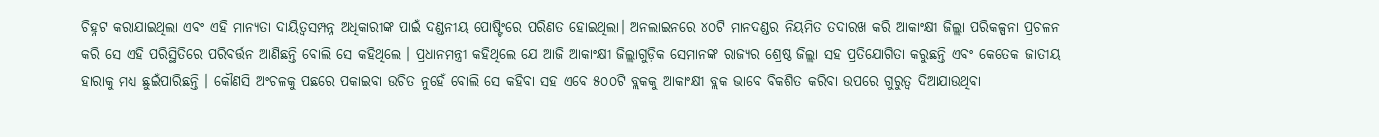ଚିହ୍ନଟ କରାଯାଇଥିଲା ଏବଂ ଏହି ମାନ୍ୟତା ଦାୟିତ୍ୱସମ୍ପନ୍ନ ଅଧିକାରୀଙ୍କ ପାଇଁ ଦଣ୍ଡନୀୟ ପୋଷ୍ଟିଂରେ ପରିଣତ ହୋଇଥିଲା। ଅନଲାଇନରେ ୪୦ଟି ମାନଦଣ୍ଡର ନିୟମିତ ତଦାରଖ କରି ଆକାଂକ୍ଷୀ ଜିଲ୍ଲା ପରିକଳ୍ପନା ପ୍ରଚଳନ କରି ସେ ଏହି ପରିସ୍ଥିତିରେ ପରିବର୍ତ୍ତନ ଆଣିଛନ୍ତି ବୋଲି ସେ କହିଥିଲେ । ପ୍ରଧାନମନ୍ତ୍ରୀ କହିଥିଲେ ଯେ ଆଜି ଆକାଂକ୍ଷୀ ଜିଲ୍ଲାଗୁଡ଼ିକ ସେମାନଙ୍କ ରାଜ୍ୟର ଶ୍ରେଷ୍ଠ ଜିଲ୍ଲା ସହ ପ୍ରତିଯୋଗିତା କରୁଛନ୍ତି ଏବଂ କେତେକ ଜାତୀୟ ହାରାକୁ ମଧ୍ୟ ଛୁଇଁପାରିଛନ୍ତି । କୌଣସି ଅଂଚଳକୁ ପଛରେ ପକାଇବା ଉଚିତ ନୁହେଁ ବୋଲି ସେ କହିବା ସହ ଏବେ ୫୦୦ଟି ବ୍ଲକକୁ ଆକାଂକ୍ଷୀ ବ୍ଲକ ଭାବେ ବିକଶିତ କରିବା ଉପରେ ଗୁରୁତ୍ୱ ଦିଆଯାଉଥିବା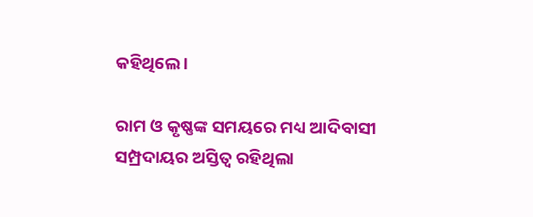କହିଥିଲେ ।

ରାମ ଓ କୃଷ୍ଣଙ୍କ ସମୟରେ ମଧ୍ୟ ଆଦିବାସୀ ସମ୍ପ୍ରଦାୟର ଅସ୍ତିତ୍ୱ ରହିଥିଲା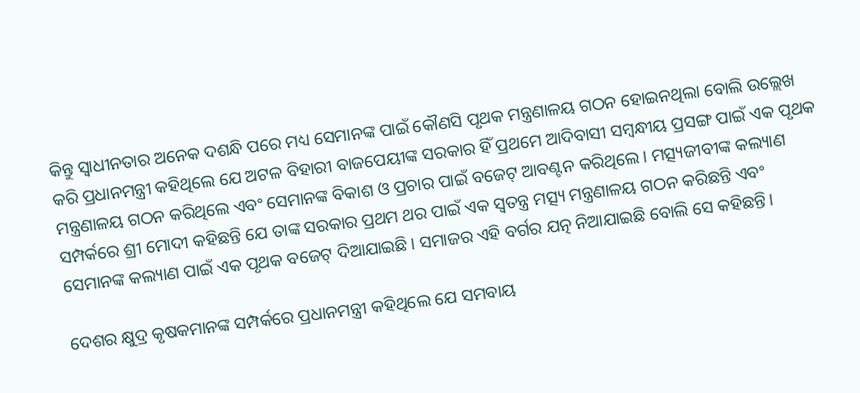କିନ୍ତୁ ସ୍ୱାଧୀନତାର ଅନେକ ଦଶନ୍ଧି ପରେ ମଧ୍ୟ ସେମାନଙ୍କ ପାଇଁ କୌଣସି ପୃଥକ ମନ୍ତ୍ରଣାଳୟ ଗଠନ ହୋଇନଥିଲା ବୋଲି ଉଲ୍ଲେଖ କରି ପ୍ରଧାନମନ୍ତ୍ରୀ କହିଥିଲେ ଯେ ଅଟଳ ବିହାରୀ ବାଜପେୟୀଙ୍କ ସରକାର ହିଁ ପ୍ରଥମେ ଆଦିବାସୀ ସମ୍ବନ୍ଧୀୟ ପ୍ରସଙ୍ଗ ପାଇଁ ଏକ ପୃଥକ ମନ୍ତ୍ରଣାଳୟ ଗଠନ କରିଥିଲେ ଏବଂ ସେମାନଙ୍କ ବିକାଶ ଓ ପ୍ରଚାର ପାଇଁ ବଜେଟ୍ ଆବଣ୍ଟନ କରିଥିଲେ । ମତ୍ସ୍ୟଜୀବୀଙ୍କ କଲ୍ୟାଣ ସମ୍ପର୍କରେ ଶ୍ରୀ ମୋଦୀ କହିଛନ୍ତି ଯେ ତାଙ୍କ ସରକାର ପ୍ରଥମ ଥର ପାଇଁ ଏକ ସ୍ୱତନ୍ତ୍ର ମତ୍ସ୍ୟ ମନ୍ତ୍ରଣାଳୟ ଗଠନ କରିଛନ୍ତି ଏବଂ ସେମାନଙ୍କ କଲ୍ୟାଣ ପାଇଁ ଏକ ପୃଥକ ବଜେଟ୍ ଦିଆଯାଇଛି। ସମାଜର ଏହି ବର୍ଗର ଯତ୍ନ ନିଆଯାଇଛି ବୋଲି ସେ କହିଛନ୍ତି।

ଦେଶର କ୍ଷୁଦ୍ର କୃଷକମାନଙ୍କ ସମ୍ପର୍କରେ ପ୍ରଧାନମନ୍ତ୍ରୀ କହିଥିଲେ ଯେ ସମବାୟ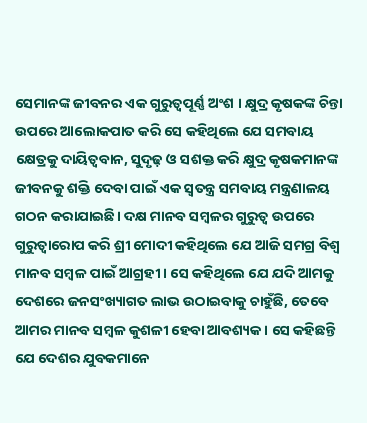ସେମାନଙ୍କ ଜୀବନର ଏକ ଗୁରୁତ୍ୱପୂର୍ଣ୍ଣ ଅଂଶ । କ୍ଷୁଦ୍ର କୃଷକଙ୍କ ଚିନ୍ତା ଉପରେ ଆଲୋକପାତ କରି ସେ କହିଥିଲେ ଯେ ସମବାୟ କ୍ଷେତ୍ରକୁ ଦାୟିତ୍ୱବାନ, ସୁଦୃଢ଼ ଓ ସଶକ୍ତ କରି କ୍ଷୁଦ୍ର କୃଷକମାନଙ୍କ ଜୀବନକୁ ଶକ୍ତି ଦେବା ପାଇଁ ଏକ ସ୍ୱତନ୍ତ୍ର ସମବାୟ ମନ୍ତ୍ରଣାଳୟ ଗଠନ କରାଯାଇଛି। ଦକ୍ଷ ମାନବ ସମ୍ବଳର ଗୁରୁତ୍ୱ ଉପରେ ଗୁରୁତ୍ୱାରୋପ କରି ଶ୍ରୀ ମୋଦୀ କହିଥିଲେ ଯେ ଆଜି ସମଗ୍ର ବିଶ୍ୱ ମାନବ ସମ୍ବଳ ପାଇଁ ଆଗ୍ରହୀ । ସେ କହିଥିଲେ ଯେ ଯଦି ଆମକୁ ଦେଶରେ ଜନସଂଖ୍ୟାଗତ ଲାଭ ଉଠାଇବାକୁ ଚାହୁଁଛି, ତେବେ ଆମର ମାନବ ସମ୍ବଳ କୁଶଳୀ ହେବା ଆବଶ୍ୟକ । ସେ କହିଛନ୍ତି ଯେ ଦେଶର ଯୁବକମାନେ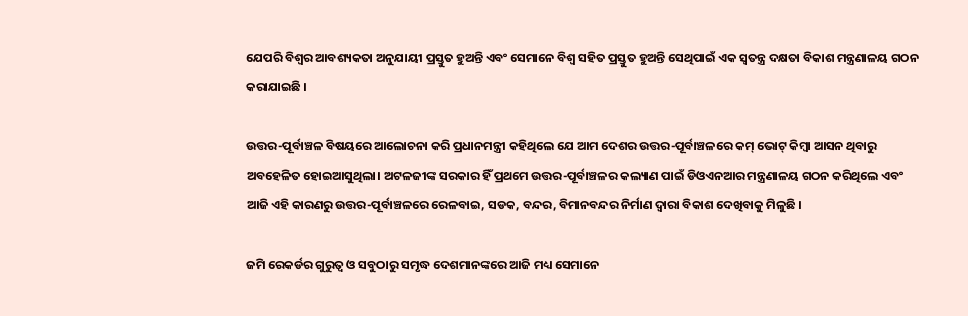ଯେପରି ବିଶ୍ୱର ଆବଶ୍ୟକତା ଅନୁଯାୟୀ ପ୍ରସ୍ତୁତ ହୁଅନ୍ତି ଏବଂ ସେମାନେ ବିଶ୍ୱ ସହିତ ପ୍ରସ୍ତୁତ ହୁଅନ୍ତି ସେଥିପାଇଁ ଏକ ସ୍ୱତନ୍ତ୍ର ଦକ୍ଷତା ବିକାଶ ମନ୍ତ୍ରଣାଳୟ ଗଠନ କରାଯାଇଛି ।

ଉତ୍ତର-ପୂର୍ବାଞ୍ଚଳ ବିଷୟରେ ଆଲୋଚନା କରି ପ୍ରଧାନମନ୍ତ୍ରୀ କହିଥିଲେ ଯେ ଆମ ଦେଶର ଉତ୍ତର-ପୂର୍ବାଞ୍ଚଳରେ କମ୍ ଭୋଟ୍ କିମ୍ବା ଆସନ ଥିବାରୁ ଅବହେଳିତ ହୋଇଆସୁଥିଲା। ଅଟଳଜୀଙ୍କ ସରକାର ହିଁ ପ୍ରଥମେ ଉତ୍ତର-ପୂର୍ବାଞ୍ଚଳର କଲ୍ୟାଣ ପାଇଁ ଡିଓଏନଆର ମନ୍ତ୍ରଣାଳୟ ଗଠନ କରିଥିଲେ ଏବଂ ଆଜି ଏହି କାରଣରୁ ଉତ୍ତର-ପୂର୍ବାଞ୍ଚଳରେ ରେଳବାଇ, ସଡକ, ବନ୍ଦର, ବିମାନବନ୍ଦର ନିର୍ମାଣ ଦ୍ୱାରା ବିକାଶ ଦେଖିବାକୁ ମିଳୁଛି ।

ଜମି ରେକର୍ଡର ଗୁରୁତ୍ୱ ଓ ସବୁଠାରୁ ସମୃଦ୍ଧ ଦେଶମାନଙ୍କରେ ଆଜି ମଧ୍ୟ ସେମାନେ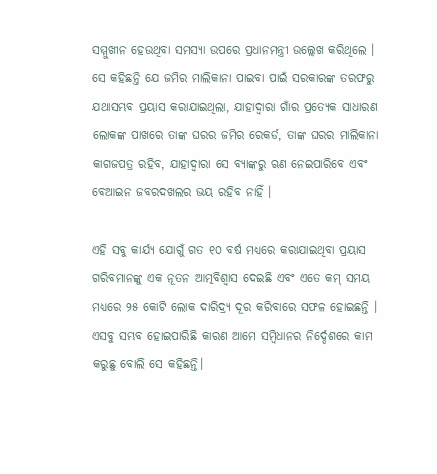ସମ୍ମୁଖୀନ ହେଉଥିବା ସମସ୍ୟା ଉପରେ ପ୍ରଧାନମନ୍ତ୍ରୀ ଉଲ୍ଲେଖ କରିଥିଲେ । ସେ କହିଛନ୍ତି ଯେ ଜମିର ମାଲିକାନା ପାଇବା ପାଇଁ ସରକାରଙ୍କ ତରଫରୁ ଯଥାସମ୍ଭବ ପ୍ରୟାସ କରାଯାଇଥିଲା, ଯାହାଦ୍ୱାରା ଗାଁର ପ୍ରତ୍ୟେକ ସାଧାରଣ ଲୋକଙ୍କ ପାଖରେ ତାଙ୍କ ଘରର ଜମିର ରେକର୍ଡ, ତାଙ୍କ ଘରର ମାଲିକାନା କାଗଜପତ୍ର ରହିବ, ଯାହାଦ୍ୱାରା ସେ ବ୍ୟାଙ୍କରୁ ଋଣ ନେଇପାରିବେ ଏବଂ ବେଆଇନ ଜବରଦଖଲର ଭୟ ରହିବ ନାହିଁ ।

ଏହି ସବୁ କାର୍ଯ୍ୟ ଯୋଗୁଁ ଗତ ୧୦ ବର୍ଷ ମଧ୍ୟରେ କରାଯାଇଥିବା ପ୍ରୟାସ ଗରିବମାନଙ୍କୁ ଏକ ନୂତନ ଆତ୍ମବିଶ୍ୱାସ ଦେଇଛି ଏବଂ ଏତେ କମ୍ ସମୟ ମଧ୍ୟରେ ୨୫ କୋଟି ଲୋକ ଦାରିଦ୍ର୍ୟ ଦୂର କରିବାରେ ସଫଳ ହୋଇଛନ୍ତି । ଏସବୁ ସମ୍ଭବ ହୋଇପାରିଛି କାରଣ ଆମେ ସମ୍ବିଧାନର ନିର୍ଦ୍ଦେଶରେ କାମ କରୁଛୁ ବୋଲି ସେ କହିଛନ୍ତି।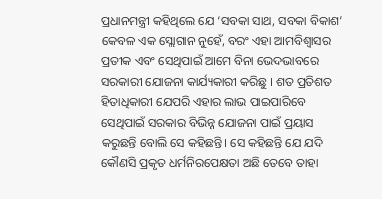ପ୍ରଧାନମନ୍ତ୍ରୀ କହିଥିଲେ ଯେ ‘ସବକା ସାଥ, ସବକା ବିକାଶ’ କେବଳ ଏକ ସ୍ଲୋଗାନ ନୁହେଁ, ବରଂ ଏହା ଆମବିଶ୍ୱାସର ପ୍ରତୀକ ଏବଂ ସେଥିପାଇଁ ଆମେ ବିନା ଭେଦଭାବରେ ସରକାରୀ ଯୋଜନା କାର୍ଯ୍ୟକାରୀ କରିଛୁ । ଶତ ପ୍ରତିଶତ ହିତାଧିକାରୀ ଯେପରି ଏହାର ଲାଭ ପାଇପାରିବେ ସେଥିପାଇଁ ସରକାର ବିଭିନ୍ନ ଯୋଜନା ପାଇଁ ପ୍ରୟାସ କରୁଛନ୍ତି ବୋଲି ସେ କହିଛନ୍ତି। ସେ କହିଛନ୍ତି ଯେ ଯଦି କୌଣସି ପ୍ରକୃତ ଧର୍ମନିରପେକ୍ଷତା ଅଛି ତେବେ ତାହା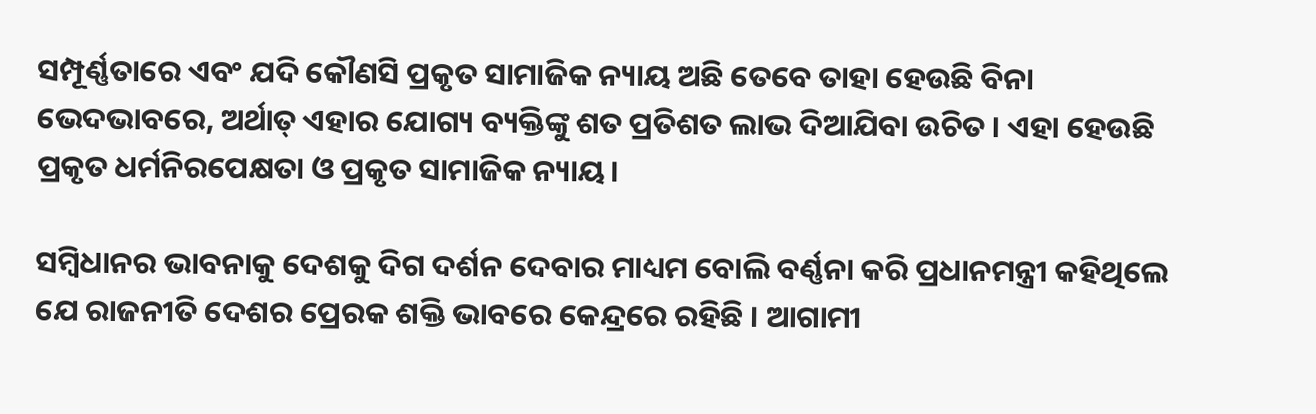ସମ୍ପୂର୍ଣ୍ଣତାରେ ଏବଂ ଯଦି କୌଣସି ପ୍ରକୃତ ସାମାଜିକ ନ୍ୟାୟ ଅଛି ତେବେ ତାହା ହେଉଛି ବିନା ଭେଦଭାବରେ, ଅର୍ଥାତ୍ ଏହାର ଯୋଗ୍ୟ ବ୍ୟକ୍ତିଙ୍କୁ ଶତ ପ୍ରତିଶତ ଲାଭ ଦିଆଯିବା ଉଚିତ । ଏହା ହେଉଛି ପ୍ରକୃତ ଧର୍ମନିରପେକ୍ଷତା ଓ ପ୍ରକୃତ ସାମାଜିକ ନ୍ୟାୟ।

ସମ୍ବିଧାନର ଭାବନାକୁ ଦେଶକୁ ଦିଗ ଦର୍ଶନ ଦେବାର ମାଧ୍ୟମ ବୋଲି ବର୍ଣ୍ଣନା କରି ପ୍ରଧାନମନ୍ତ୍ରୀ କହିଥିଲେ ଯେ ରାଜନୀତି ଦେଶର ପ୍ରେରକ ଶକ୍ତି ଭାବରେ କେନ୍ଦ୍ରରେ ରହିଛି । ଆଗାମୀ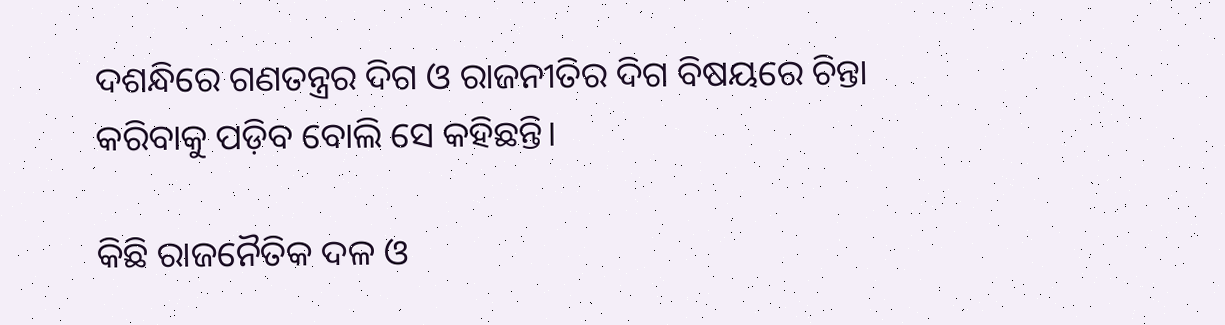ଦଶନ୍ଧିରେ ଗଣତନ୍ତ୍ରର ଦିଗ ଓ ରାଜନୀତିର ଦିଗ ବିଷୟରେ ଚିନ୍ତା କରିବାକୁ ପଡ଼ିବ ବୋଲି ସେ କହିଛନ୍ତି।

କିଛି ରାଜନୈତିକ ଦଳ ଓ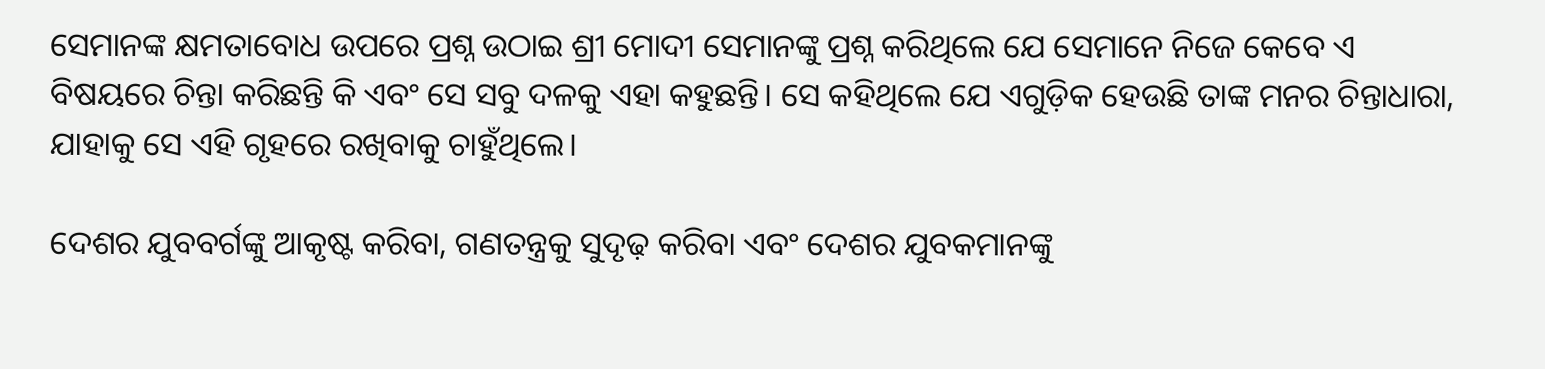ସେମାନଙ୍କ କ୍ଷମତାବୋଧ ଉପରେ ପ୍ରଶ୍ନ ଉଠାଇ ଶ୍ରୀ ମୋଦୀ ସେମାନଙ୍କୁ ପ୍ରଶ୍ନ କରିଥିଲେ ଯେ ସେମାନେ ନିଜେ କେବେ ଏ ବିଷୟରେ ଚିନ୍ତା କରିଛନ୍ତି କି ଏବଂ ସେ ସବୁ ଦଳକୁ ଏହା କହୁଛନ୍ତି। ସେ କହିଥିଲେ ଯେ ଏଗୁଡ଼ିକ ହେଉଛି ତାଙ୍କ ମନର ଚିନ୍ତାଧାରା, ଯାହାକୁ ସେ ଏହି ଗୃହରେ ରଖିବାକୁ ଚାହୁଁଥିଲେ।

ଦେଶର ଯୁବବର୍ଗଙ୍କୁ ଆକୃଷ୍ଟ କରିବା, ଗଣତନ୍ତ୍ରକୁ ସୁଦୃଢ଼ କରିବା ଏବଂ ଦେଶର ଯୁବକମାନଙ୍କୁ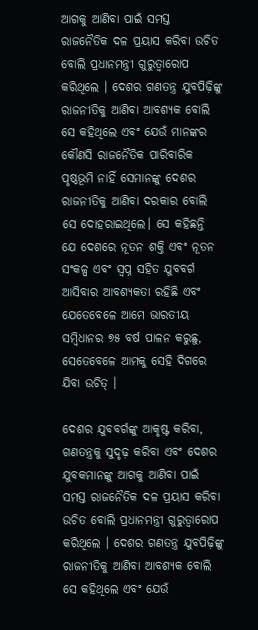ଆଗକୁ ଆଣିବା ପାଇଁ ସମସ୍ତ ରାଜନୈତିକ ଦଳ ପ୍ରୟାସ କରିବା ଉଚିତ ବୋଲି ପ୍ରଧାନମନ୍ତ୍ରୀ ଗୁରୁତ୍ୱାରୋପ କରିଥିଲେ । ଦେଶର ଗଣତନ୍ତ୍ର ଯୁବପିଢ଼ିଙ୍କୁ ରାଜନୀତିକୁ ଆଣିବା ଆବଶ୍ୟକ ବୋଲି ସେ କହିଥିଲେ ଏବଂ ଯେଉଁ ମାନଙ୍କର କୌଣସି ରାଜନୈତିକ ପାରିବାରିକ ପୃଷ୍ଠଭୂମି ନାହିଁ ସେମାନଙ୍କୁ ଦେଶର ରାଜନୀତିକୁ ଆଣିବା ଦରକାର ବୋଲି ସେ ଦୋହରାଇଥିଲେ। ସେ କହିଛନ୍ତି ଯେ ଦେଶରେ ନୂତନ ଶକ୍ତି ଏବଂ ନୂତନ ସଂକଳ୍ପ ଏବଂ ସ୍ୱପ୍ନ ସହିତ ଯୁବବର୍ଗ ଆସିବାର ଆବଶ୍ୟକତା ରହିଛି ଏବଂ ଯେତେବେଳେ ଆମେ ଭାରତୀୟ ସମ୍ବିଧାନର ୭୫ ବର୍ଷ ପାଳନ କରୁଛୁ, ସେତେବେଳେ ଆମକୁ ସେହି ଦିଗରେ ଯିବା ଉଚିତ୍ ।

ଦେଶର ଯୁବବର୍ଗଙ୍କୁ ଆକୃଷ୍ଟ କରିବା, ଗଣତନ୍ତ୍ରକୁ ସୁଦୃଢ଼ କରିବା ଏବଂ ଦେଶର ଯୁବକମାନଙ୍କୁ ଆଗକୁ ଆଣିବା ପାଇଁ ସମସ୍ତ ରାଜନୈତିକ ଦଳ ପ୍ରୟାସ କରିବା ଉଚିତ ବୋଲି ପ୍ରଧାନମନ୍ତ୍ରୀ ଗୁରୁତ୍ୱାରୋପ କରିଥିଲେ । ଦେଶର ଗଣତନ୍ତ୍ର ଯୁବପିଢ଼ିଙ୍କୁ ରାଜନୀତିକୁ ଆଣିବା ଆବଶ୍ୟକ ବୋଲି ସେ କହିଥିଲେ ଏବଂ ଯେଉଁ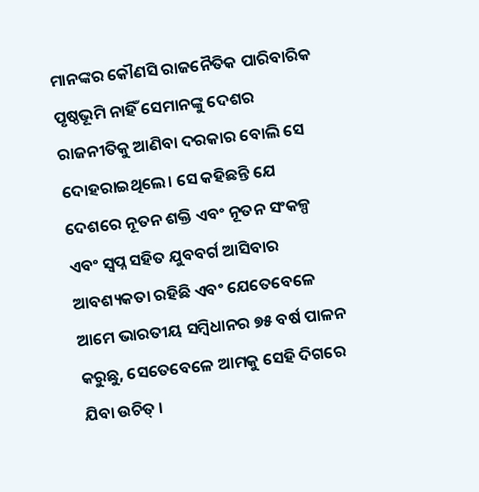ମାନଙ୍କର କୌଣସି ରାଜନୈତିକ ପାରିବାରିକ ପୃଷ୍ଠଭୂମି ନାହିଁ ସେମାନଙ୍କୁ ଦେଶର ରାଜନୀତିକୁ ଆଣିବା ଦରକାର ବୋଲି ସେ ଦୋହରାଇଥିଲେ। ସେ କହିଛନ୍ତି ଯେ ଦେଶରେ ନୂତନ ଶକ୍ତି ଏବଂ ନୂତନ ସଂକଳ୍ପ ଏବଂ ସ୍ୱପ୍ନ ସହିତ ଯୁବବର୍ଗ ଆସିବାର ଆବଶ୍ୟକତା ରହିଛି ଏବଂ ଯେତେବେଳେ ଆମେ ଭାରତୀୟ ସମ୍ବିଧାନର ୭୫ ବର୍ଷ ପାଳନ କରୁଛୁ, ସେତେବେଳେ ଆମକୁ ସେହି ଦିଗରେ ଯିବା ଉଚିତ୍ ।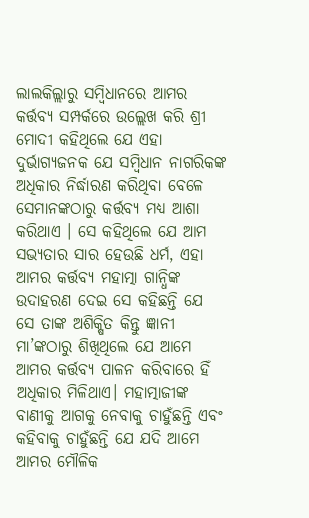ଲାଲକିଲ୍ଲାରୁ ସମ୍ବିଧାନରେ ଆମର କର୍ତ୍ତବ୍ୟ ସମ୍ପର୍କରେ ଉଲ୍ଲେଖ କରି ଶ୍ରୀ ମୋଦୀ କହିଥିଲେ ଯେ ଏହା ଦୁର୍ଭାଗ୍ୟଜନକ ଯେ ସମ୍ବିଧାନ ନାଗରିକଙ୍କ ଅଧିକାର ନିର୍ଦ୍ଧାରଣ କରିଥିବା ବେଳେ ସେମାନଙ୍କଠାରୁ କର୍ତ୍ତବ୍ୟ ମଧ୍ୟ ଆଶା କରିଥାଏ । ସେ କହିଥିଲେ ଯେ ଆମ ସଭ୍ୟତାର ସାର ହେଉଛି ଧର୍ମ, ଏହା ଆମର କର୍ତ୍ତବ୍ୟ ମହାତ୍ମା ଗାନ୍ଧିଙ୍କ ଉଦାହରଣ ଦେଇ ସେ କହିଛନ୍ତି ଯେ ସେ ତାଙ୍କ ଅଶିକ୍ଷିତ କିନ୍ତୁ ଜ୍ଞାନୀ ମା’ଙ୍କଠାରୁ ଶିଖିଥିଲେ ଯେ ଆମେ ଆମର କର୍ତ୍ତବ୍ୟ ପାଳନ କରିବାରେ ହିଁ ଅଧିକାର ମିଳିଥାଏ। ମହାତ୍ମାଜୀଙ୍କ ବାଣୀକୁ ଆଗକୁ ନେବାକୁ ଚାହୁଁଛନ୍ତି ଏବଂ କହିବାକୁ ଚାହୁଁଛନ୍ତି ଯେ ଯଦି ଆମେ ଆମର ମୌଳିକ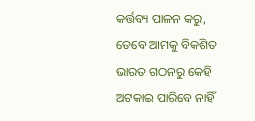କର୍ତ୍ତବ୍ୟ ପାଳନ କରୁ, ତେବେ ଆମକୁ ବିକଶିତ ଭାରତ ଗଠନରୁ କେହି ଅଟକାଇ ପାରିବେ ନାହିଁ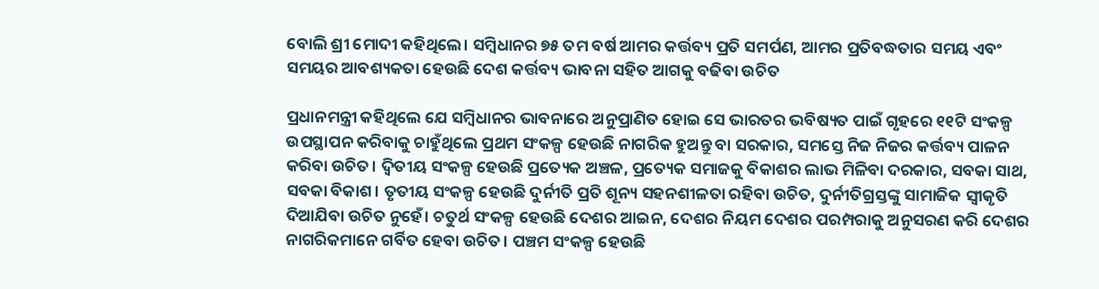ବୋଲି ଶ୍ରୀ ମୋଦୀ କହିଥିଲେ। ସମ୍ବିଧାନର ୭୫ ତମ ବର୍ଷ ଆମର କର୍ତ୍ତବ୍ୟ ପ୍ରତି ସମର୍ପଣ, ଆମର ପ୍ରତିବଦ୍ଧତାର ସମୟ ଏବଂ ସମୟର ଆବଶ୍ୟକତା ହେଉଛି ଦେଶ କର୍ତ୍ତବ୍ୟ ଭାବନା ସହିତ ଆଗକୁ ବଢିବା ଉଚିତ

ପ୍ରଧାନମନ୍ତ୍ରୀ କହିଥିଲେ ଯେ ସମ୍ବିଧାନର ଭାବନାରେ ଅନୁପ୍ରାଣିତ ହୋଇ ସେ ଭାରତର ଭବିଷ୍ୟତ ପାଇଁ ଗୃହରେ ୧୧ଟି ସଂକଳ୍ପ ଉପସ୍ଥାପନ କରିବାକୁ ଚାହୁଁଥିଲେ ପ୍ରଥମ ସଂକଳ୍ପ ହେଉଛି ନାଗରିକ ହୁଅନ୍ତୁ ବା ସରକାର, ସମସ୍ତେ ନିଜ ନିଜର କର୍ତ୍ତବ୍ୟ ପାଳନ କରିବା ଉଚିତ। ଦ୍ବିତୀୟ ସଂକଳ୍ପ ହେଉଛି ପ୍ରତ୍ୟେକ ଅଞ୍ଚଳ, ପ୍ରତ୍ୟେକ ସମାଜକୁ ବିକାଶର ଲାଭ ମିଳିବା ଦରକାର, ସବକା ସାଥ, ସବକା ବିକାଶ। ତୃତୀୟ ସଂକଳ୍ପ ହେଉଛି ଦୁର୍ନୀତି ପ୍ରତି ଶୂନ୍ୟ ସହନଶୀଳତା ରହିବା ଉଚିତ, ଦୁର୍ନୀତିଗ୍ରସ୍ତଙ୍କୁ ସାମାଜିକ ସ୍ୱୀକୃତି ଦିଆଯିବା ଉଚିତ ନୁହେଁ। ଚତୁର୍ଥ ସଂକଳ୍ପ ହେଉଛି ଦେଶର ଆଇନ, ଦେଶର ନିୟମ ଦେଶର ପରମ୍ପରାକୁ ଅନୁସରଣ କରି ଦେଶର ନାଗରିକମାନେ ଗର୍ବିତ ହେବା ଉଚିତ। ପଞ୍ଚମ ସଂକଳ୍ପ ହେଉଛି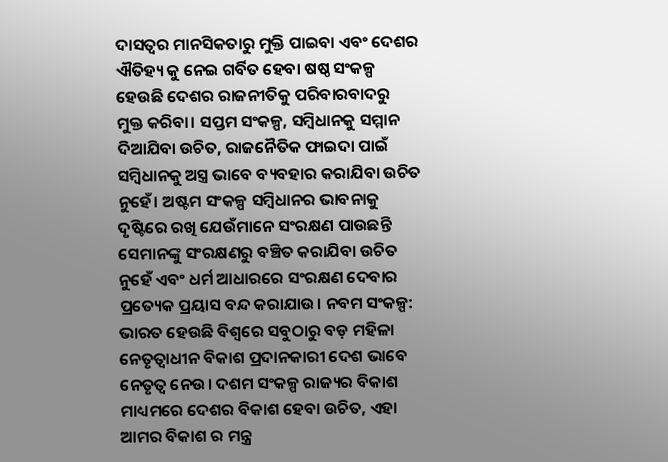ଦାସତ୍ୱର ମାନସିକତାରୁ ମୁକ୍ତି ପାଇବା ଏବଂ ଦେଶର ଐତିହ୍ୟ କୁ ନେଇ ଗର୍ବିତ ହେବା ଷଷ୍ଠ ସଂକଳ୍ପ ହେଉଛି ଦେଶର ରାଜନୀତିକୁ ପରିବାରବାଦରୁ ମୁକ୍ତ କରିବା। ସପ୍ତମ ସଂକଳ୍ପ, ସମ୍ବିଧାନକୁ ସମ୍ମାନ ଦିଆଯିବା ଉଚିତ, ରାଜନୈତିକ ଫାଇଦା ପାଇଁ ସମ୍ବିଧାନକୁ ଅସ୍ତ୍ର ଭାବେ ବ୍ୟବହାର କରାଯିବା ଉଚିତ ନୁହେଁ। ଅଷ୍ଟମ ସଂକଳ୍ପ ସମ୍ବିଧାନର ଭାବନାକୁ ଦୃଷ୍ଟିରେ ରଖି ଯେଉଁମାନେ ସଂରକ୍ଷଣ ପାଉଛନ୍ତି ସେମାନଙ୍କୁ ସଂରକ୍ଷଣରୁ ବଞ୍ଚିତ କରାଯିବା ଉଚିତ ନୁହେଁ ଏବଂ ଧର୍ମ ଆଧାରରେ ସଂରକ୍ଷଣ ଦେବାର ପ୍ରତ୍ୟେକ ପ୍ରୟାସ ବନ୍ଦ କରାଯାଉ। ନବମ ସଂକଳ୍ପ: ଭାରତ ହେଉଛି ବିଶ୍ୱରେ ସବୁଠାରୁ ବଡ଼ ମହିଳା ନେତୃତ୍ବାଧୀନ ବିକାଶ ପ୍ରଦାନକାରୀ ଦେଶ ଭାବେ ନେତୃତ୍ବ ନେଉ। ଦଶମ ସଂକଳ୍ପ ରାଜ୍ୟର ବିକାଶ ମାଧ୍ୟମରେ ଦେଶର ବିକାଶ ହେବା ଉଚିତ, ଏହା ଆମର ବିକାଶ ର ମନ୍ତ୍ର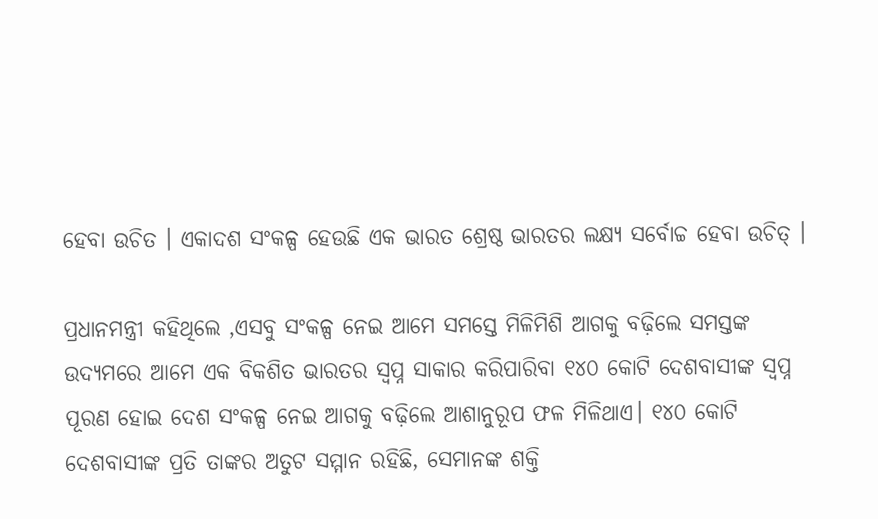ହେବା ଉଚିତ । ଏକାଦଶ ସଂକଳ୍ପ ହେଉଛି ଏକ ଭାରତ ଶ୍ରେଷ୍ଠ ଭାରତର ଲକ୍ଷ୍ୟ ସର୍ବୋଚ୍ଚ ହେବା ଉଚିତ୍ ।

ପ୍ରଧାନମନ୍ତ୍ରୀ କହିଥିଲେ ,ଏସବୁ ସଂକଳ୍ପ ନେଇ ଆମେ ସମସ୍ତେ ମିଳିମିଶି ଆଗକୁ ବଢ଼ିଲେ ସମସ୍ତଙ୍କ ଉଦ୍ୟମରେ ଆମେ ଏକ ବିକଶିତ ଭାରତର ସ୍ୱପ୍ନ ସାକାର କରିପାରିବା ୧୪୦ କୋଟି ଦେଶବାସୀଙ୍କ ସ୍ୱପ୍ନ ପୂରଣ ହୋଇ ଦେଶ ସଂକଳ୍ପ ନେଇ ଆଗକୁ ବଢ଼ିଲେ ଆଶାନୁରୂପ ଫଳ ମିଳିଥାଏ। ୧୪୦ କୋଟି ଦେଶବାସୀଙ୍କ ପ୍ରତି ତାଙ୍କର ଅତୁଟ ସମ୍ମାନ ରହିଛି, ସେମାନଙ୍କ ଶକ୍ତି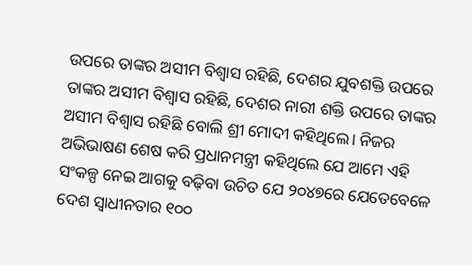ଉପରେ ତାଙ୍କର ଅସୀମ ବିଶ୍ୱାସ ରହିଛି, ଦେଶର ଯୁବଶକ୍ତି ଉପରେ ତାଙ୍କର ଅସୀମ ବିଶ୍ୱାସ ରହିଛି, ଦେଶର ନାରୀ ଶକ୍ତି ଉପରେ ତାଙ୍କର ଅସୀମ ବିଶ୍ୱାସ ରହିଛି ବୋଲି ଶ୍ରୀ ମୋଦୀ କହିଥିଲେ। ନିଜର ଅଭିଭାଷଣ ଶେଷ କରି ପ୍ରଧାନମନ୍ତ୍ରୀ କହିଥିଲେ ଯେ ଆମେ ଏହି ସଂକଳ୍ପ ନେଇ ଆଗକୁ ବଢ଼ିବା ଉଚିତ ଯେ ୨୦୪୭ରେ ଯେତେବେଳେ ଦେଶ ସ୍ୱାଧୀନତାର ୧୦୦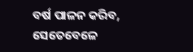ବର୍ଷ ପାଳନ କରିବ, ସେତେବେଳେ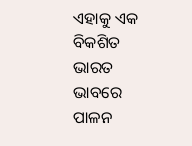ଏହାକୁ ଏକ ବିକଶିତ ଭାରତ ଭାବରେ ପାଳନ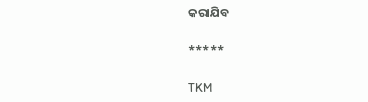କରାଯିବ

*****

TKM